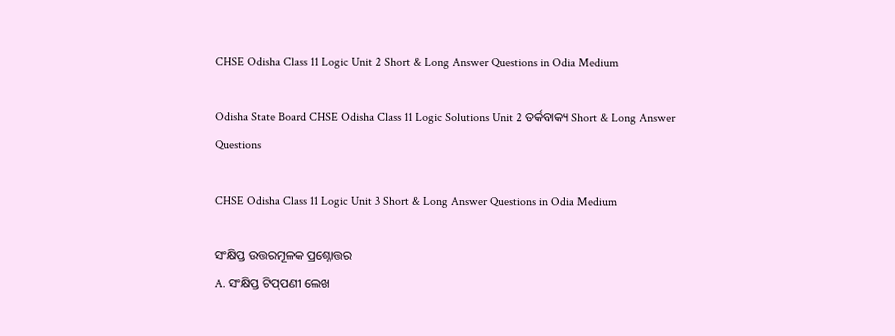CHSE Odisha Class 11 Logic Unit 2 Short & Long Answer Questions in Odia Medium

Odisha State Board CHSE Odisha Class 11 Logic Solutions Unit 2 ତର୍କବାକ୍ୟ Short & Long Answer Questions

CHSE Odisha Class 11 Logic Unit 3 Short & Long Answer Questions in Odia Medium

ସଂକ୍ଷିପ୍ତ ଉତ୍ତରମୂଳକ ପ୍ରଶ୍ନୋତ୍ତର
A. ସଂକ୍ଷିପ୍ତ ଟିପ୍‌ପଣୀ ଲେଖ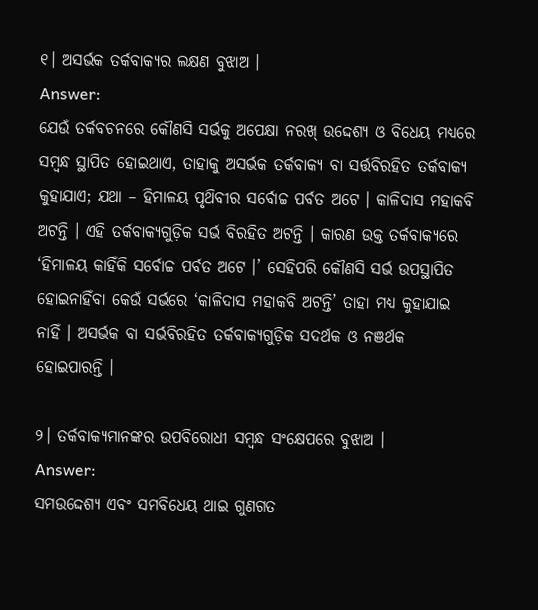୧। ଅସର୍ଭକ ତର୍କବାକ୍ୟର ଲକ୍ଷଣ ବୁଝାଅ ।
Answer:
ଯେଉଁ ତର୍କବଚନରେ କୌଣସି ସର୍ଭକୁ ଅପେକ୍ଷା ନରଖ୍ ଉଦ୍ଦେଶ୍ୟ ଓ ବିଧେୟ ମଧ୍ଯରେ ସମ୍ବନ୍ଧ ସ୍ଥାପିତ ହୋଇଥାଏ, ତାହାକୁ ଅସର୍ଭକ ତର୍କବାକ୍ୟ ବା ସର୍ତ୍ତବିରହିତ ତର୍କବାକ୍ୟ କୁହାଯାଏ; ଯଥା – ହିମାଳୟ ପୃଥ‌ିବୀର ସର୍ବୋଚ୍ଚ ପର୍ବତ ଅଟେ । କାଳିଦାସ ମହାକବି ଅଟନ୍ତି । ଏହି ତର୍କବାକ୍ୟଗୁଡ଼ିକ ସର୍ଭ ବିରହିତ ଅଟନ୍ତି । କାରଣ ଉକ୍ତ ତର୍କବାକ୍ୟରେ ‘ହିମାଳୟ କାହିଁକି ସର୍ବୋଚ୍ଚ ପର୍ବତ ଅଟେ ।’ ସେହିପରି କୌଣସି ସର୍ଭ ଉପସ୍ଥାପିତ ହୋଇନାହିଁବା କେଉଁ ସର୍ଭରେ ‘କାଳିଦାସ ମହାକବି ଅଟନ୍ତି’ ତାହା ମଧ୍ୟ କୁହାଯାଇ ନାହିଁ । ଅସର୍ଭକ ବା ସର୍ଭବିରହିତ ତର୍କବାକ୍ୟଗୁଡ଼ିକ ସଦର୍ଥକ ଓ ନଞର୍ଥକ ହୋଇପାରନ୍ତି ।

୨। ତର୍କବାକ୍ୟମାନଙ୍କର ଉପବିରୋଧୀ ସମ୍ବନ୍ଧ ସଂକ୍ଷେପରେ ବୁଝାଅ ।
Answer:
ସମଉଦ୍ଦେଶ୍ୟ ଏବଂ ସମବିଧେୟ ଥାଇ ଗୁଣଗତ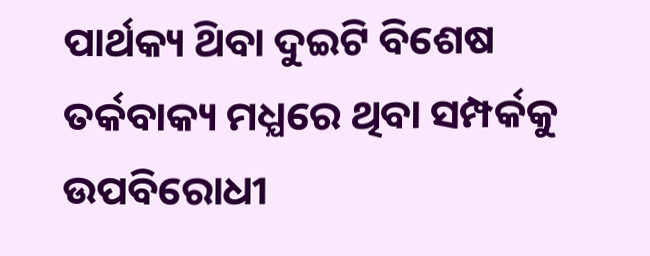ପାର୍ଥକ୍ୟ ଥ‌ିବା ଦୁଇଟି ବିଶେଷ ତର୍କବାକ୍ୟ ମଧ୍ଯରେ ଥିବା ସମ୍ପର୍କକୁ ଉପବିରୋଧୀ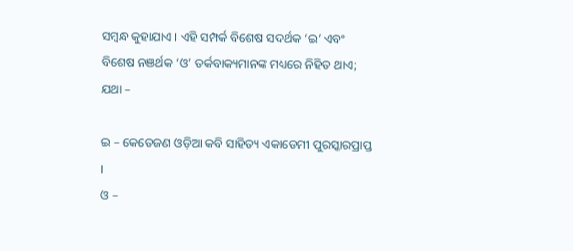ସମ୍ବନ୍ଧ କୁହାଯାଏ । ଏହି ସମ୍ପର୍କ ବିଶେଷ ସଦର୍ଥକ ‘ଇ’ ଏବଂ ବିଶେଷ ନଞର୍ଥକ ‘ଓ’ ତର୍କବାକ୍ୟମାନଙ୍କ ମଧ୍ୟରେ ନିହିତ ଥାଏ; ଯଥା –

ଇ – କେତେଜଣ ଓଡ଼ିଆ କବି ସାହିତ୍ୟ ଏକାଡେମୀ ପୁରସ୍କାରପ୍ରାପ୍ତ ।
ଓ –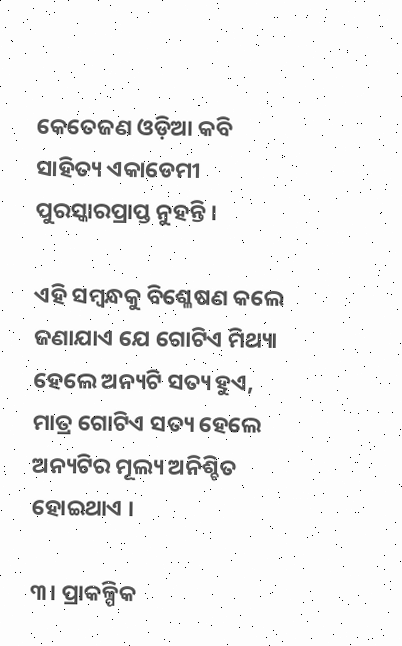କେତେଜଣ ଓଡ଼ିଆ କବି ସାହିତ୍ୟ ଏକାଡେମୀ ପୁରସ୍କାରପ୍ରାପ୍ତ ନୁହନ୍ତି ।

ଏହି ସମ୍ବନ୍ଧକୁ ବିଶ୍ଳେଷଣ କଲେ ଜଣାଯାଏ ଯେ ଗୋଟିଏ ମିଥ୍ୟା ହେଲେ ଅନ୍ୟଟି ସତ୍ୟ ହୁଏ, ମାତ୍ର ଗୋଟିଏ ସତ୍ୟ ହେଲେ ଅନ୍ୟଟିର ମୂଲ୍ୟ ଅନିଶ୍ଚିତ ହୋଇଥାଏ ।

୩। ପ୍ରାକଳ୍ପିକ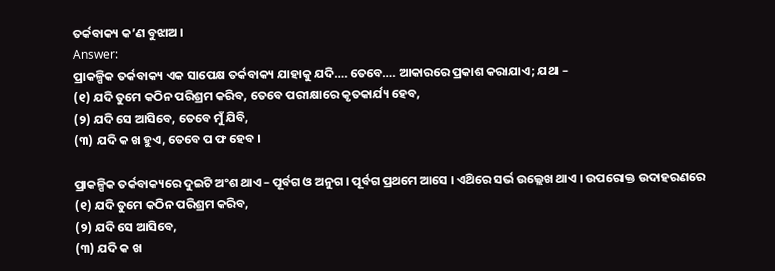ତର୍କବାକ୍ୟ କ’ଣ ବୁଝାଅ ।
Answer:
ପ୍ରାକଳ୍ପିକ ତର୍କବାକ୍ୟ ଏକ ସାପେକ୍ଷ ତର୍କବାକ୍ୟ ଯାହାକୁ ଯଦି…. ତେବେ…. ଆକାରରେ ପ୍ରକାଶ କରାଯାଏ; ଯଥା –
(୧) ଯଦି ତୁମେ କଠିନ ପରିଶ୍ରମ କରିବ, ତେବେ ପରୀକ୍ଷାରେ କୃତକାର୍ଯ୍ୟ ହେବ,
(୨) ଯଦି ସେ ଆସିବେ, ତେବେ ମୁଁ ଯିବି,
(୩) ଯଦି କ ଖ ହୁଏ, ତେବେ ପ ଫ ହେବ ।

ପ୍ରାକଳ୍ପିକ ତର୍କବାକ୍ୟରେ ଦୁଇଟି ଅଂଶ ଥାଏ – ପୂର୍ବଗ ଓ ଅନୁଗ । ପୂର୍ବଗ ପ୍ରଥମେ ଆସେ । ଏଥ‌ିରେ ସର୍ଭ ଉଲ୍ଲେଖ ଥାଏ । ଉପରୋକ୍ତ ଉଦାହରଣରେ
(୧) ଯଦି ତୁମେ କଠିନ ପରିଶ୍ରମ କରିବ,
(୨) ଯଦି ସେ ଆସିବେ,
(୩) ଯଦି କ ଖ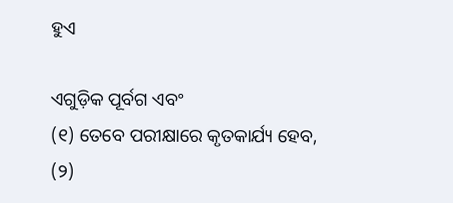ହୁଏ

ଏଗୁଡ଼ିକ ପୂର୍ବଗ ଏବଂ
(୧) ତେବେ ପରୀକ୍ଷାରେ କୃତକାର୍ଯ୍ୟ ହେବ,
(୨)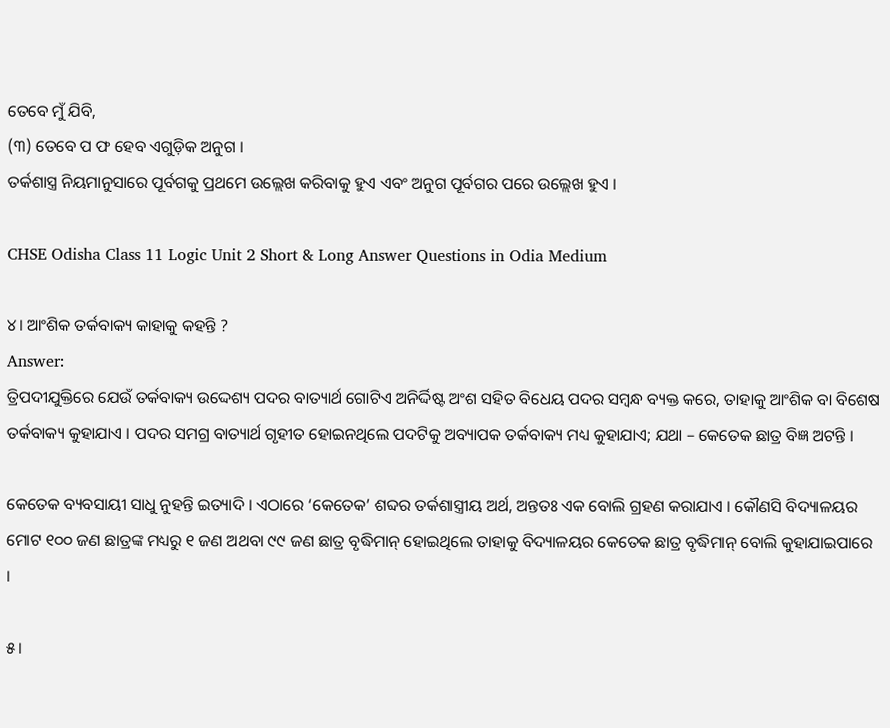ତେବେ ମୁଁ ଯିବି,
(୩) ତେବେ ପ ଫ ହେବ ଏଗୁଡ଼ିକ ଅନୁଗ ।
ତର୍କଶାସ୍ତ୍ର ନିୟମାନୁସାରେ ପୂର୍ବଗକୁ ପ୍ରଥମେ ଉଲ୍ଲେଖ କରିବାକୁ ହୁଏ ଏବଂ ଅନୁଗ ପୂର୍ବଗର ପରେ ଉଲ୍ଲେଖ ହୁଏ ।

CHSE Odisha Class 11 Logic Unit 2 Short & Long Answer Questions in Odia Medium

୪। ଆଂଶିକ ତର୍କବାକ୍ୟ କାହାକୁ କହନ୍ତି ?
Answer:
ତ୍ରିପଦୀଯୁକ୍ତିରେ ଯେଉଁ ତର୍କବାକ୍ୟ ଉଦ୍ଦେଶ୍ୟ ପଦର ବାତ୍ୟାର୍ଥ ଗୋଟିଏ ଅନିର୍ଦ୍ଦିଷ୍ଟ ଅଂଶ ସହିତ ବିଧେୟ ପଦର ସମ୍ବନ୍ଧ ବ୍ୟକ୍ତ କରେ, ତାହାକୁ ଆଂଶିକ ବା ବିଶେଷ ତର୍କବାକ୍ୟ କୁହାଯାଏ । ପଦର ସମଗ୍ର ବାତ୍ୟାର୍ଥ ଗୃହୀତ ହୋଇନଥିଲେ ପଦଟିକୁ ଅବ୍ୟାପକ ତର୍କବାକ୍ୟ ମଧ୍ୟ କୁହାଯାଏ; ଯଥା – କେତେକ ଛାତ୍ର ବିଜ୍ଞ ଅଟନ୍ତି ।

କେତେକ ବ୍ୟବସାୟୀ ସାଧୁ ନୁହନ୍ତି ଇତ୍ୟାଦି । ଏଠାରେ ‘କେତେକ’ ଶବ୍ଦର ତର୍କଶାସ୍ତ୍ରୀୟ ଅର୍ଥ, ଅନ୍ତତଃ ଏକ ବୋଲି ଗ୍ରହଣ କରାଯାଏ । କୌଣସି ବିଦ୍ୟାଳୟର ମୋଟ ୧୦୦ ଜଣ ଛାତ୍ରଙ୍କ ମଧ୍ୟରୁ ୧ ଜଣ ଅଥବା ୯୯ ଜଣ ଛାତ୍ର ବୃଦ୍ଧିମାନ୍ ହୋଇଥିଲେ ତାହାକୁ ବିଦ୍ୟାଳୟର କେତେକ ଛାତ୍ର ବୃଦ୍ଧିମାନ୍ ବୋଲି କୁହାଯାଇପାରେ ।

୫।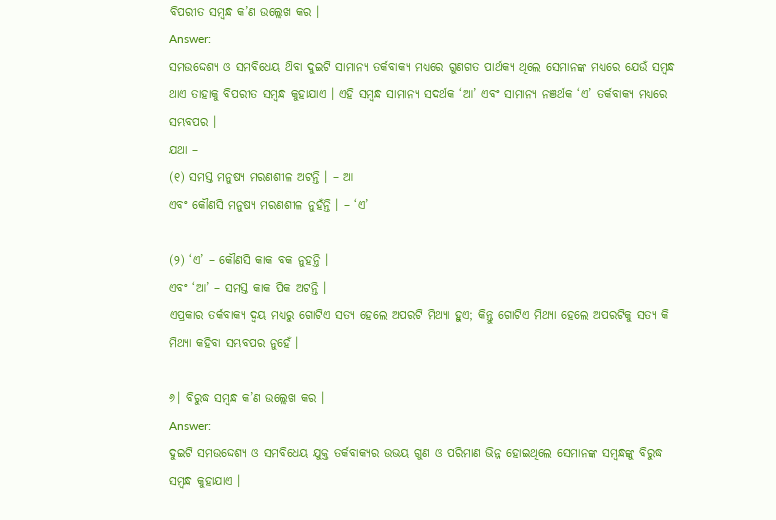ବିପରୀତ ସମ୍ବନ୍ଧ କ’ଣ ଉଲ୍ଲେଖ କର ।
Answer:
ସମଉଦ୍ଦେଶ୍ୟ ଓ ସମବିଧେୟ ଥ‌ିବା ଦୁଇଟି ସାମାନ୍ୟ ତର୍କବାକ୍ୟ ମଧ୍ଯରେ ଗୁଣଗତ ପାର୍ଥକ୍ୟ ଥିଲେ ସେମାନଙ୍କ ମଧ୍ୟରେ ଯେଉଁ ସମ୍ବନ୍ଧ ଥାଏ ତାହାକୁ ବିପରୀତ ସମ୍ବନ୍ଧ କୁହାଯାଏ । ଏହି ସମ୍ବନ୍ଧ ସାମାନ୍ୟ ସଦର୍ଥକ ‘ଆ’ ଏବଂ ସାମାନ୍ୟ ନଞର୍ଥକ ‘ଏ’ ତର୍କବାକ୍ୟ ମଧ୍ଯରେ ସମ୍ଭବପର ।
ଯଥା –
(୧) ସମସ୍ତ ମନୁଷ୍ୟ ମରଣଶୀଳ ଅଟନ୍ତି । – ଆ
ଏବଂ କୌଣସି ମନୁଷ୍ୟ ମରଣଶୀଳ ନୁହଁନ୍ତି । – ‘ଏ’

(୨) ‘ଏ’ – କୌଣସି କାକ ବକ ନୁହନ୍ତି ।
ଏବଂ ‘ଆ’ – ସମସ୍ତ କାକ ପିକ ଅଟନ୍ତି ।
ଏପ୍ରକାର ତର୍କବାକ୍ୟ ଦ୍ଵୟ ମଧ୍ୟରୁ ଗୋଟିଏ ସତ୍ୟ ହେଲେ ଅପରଟି ମିଥ୍ୟା ହୁଏ; କିନ୍ତୁ ଗୋଟିଏ ମିଥ୍ୟା ହେଲେ ଅପରଟିକୁ ସତ୍ୟ କି ମିଥ୍ୟା କହିବା ସମ୍ଭବପର ନୁହେଁ ।

୬। ବିରୁଦ୍ଧ ସମ୍ବନ୍ଧ କ’ଣ ଉଲ୍ଲେଖ କର ।
Answer:
ଦୁଇଟି ସମଉଦ୍ଦେଶ୍ୟ ଓ ସମବିଧେୟ ଯୁକ୍ତ ତର୍କବାକ୍ୟର ଉଭୟ ଗୁଣ ଓ ପରିମାଣ ଭିନ୍ନ ହୋଇଥିଲେ ସେମାନଙ୍କ ସମ୍ବନ୍ଧଙ୍କୁ ବିରୁଦ୍ଧ ସମ୍ବନ୍ଧ କୁହାଯାଏ ।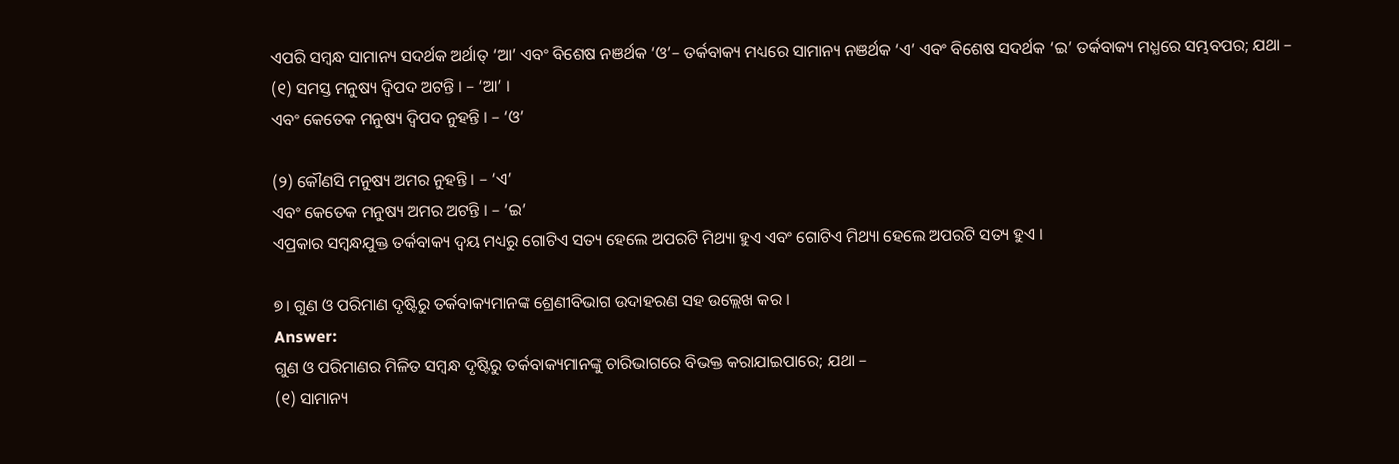ଏପରି ସମ୍ବନ୍ଧ ସାମାନ୍ୟ ସଦର୍ଥକ ଅର୍ଥାତ୍ ‘ଆ’ ଏବଂ ବିଶେଷ ନଞର୍ଥକ ‘ଓ’– ତର୍କବାକ୍ୟ ମଧ୍ୟରେ ସାମାନ୍ୟ ନଞର୍ଥକ ‘ଏ’ ଏବଂ ବିଶେଷ ସଦର୍ଥକ ‘ଇ’ ତର୍କବାକ୍ୟ ମଧ୍ଯରେ ସମ୍ଭବପର; ଯଥା –
(୧) ସମସ୍ତ ମନୁଷ୍ୟ ଦ୍ବିପଦ ଅଟନ୍ତି । – ‘ଆ’ ।
ଏବଂ କେତେକ ମନୁଷ୍ୟ ଦ୍ବିପଦ ନୁହନ୍ତି । – ‘ଓ’

(୨) କୌଣସି ମନୁଷ୍ୟ ଅମର ନୁହନ୍ତି । – ‘ଏ’
ଏବଂ କେତେକ ମନୁଷ୍ୟ ଅମର ଅଟନ୍ତି । – ‘ଇ’
ଏପ୍ରକାର ସମ୍ବନ୍ଧଯୁକ୍ତ ତର୍କବାକ୍ୟ ଦ୍ଵୟ ମଧ୍ୟରୁ ଗୋଟିଏ ସତ୍ୟ ହେଲେ ଅପରଟି ମିଥ୍ୟା ହୁଏ ଏବଂ ଗୋଟିଏ ମିଥ୍ୟା ହେଲେ ଅପରଟି ସତ୍ୟ ହୁଏ ।

୭। ଗୁଣ ଓ ପରିମାଣ ଦୃଷ୍ଟିରୁ ତର୍କବାକ୍ୟମାନଙ୍କ ଶ୍ରେଣୀବିଭାଗ ଉଦାହରଣ ସହ ଉଲ୍ଲେଖ କର ।
Answer:
ଗୁଣ ଓ ପରିମାଣର ମିଳିତ ସମ୍ବନ୍ଧ ଦୃଷ୍ଟିରୁ ତର୍କବାକ୍ୟମାନଙ୍କୁ ଚାରିଭାଗରେ ବିଭକ୍ତ କରାଯାଇପାରେ; ଯଥା –
(୧) ସାମାନ୍ୟ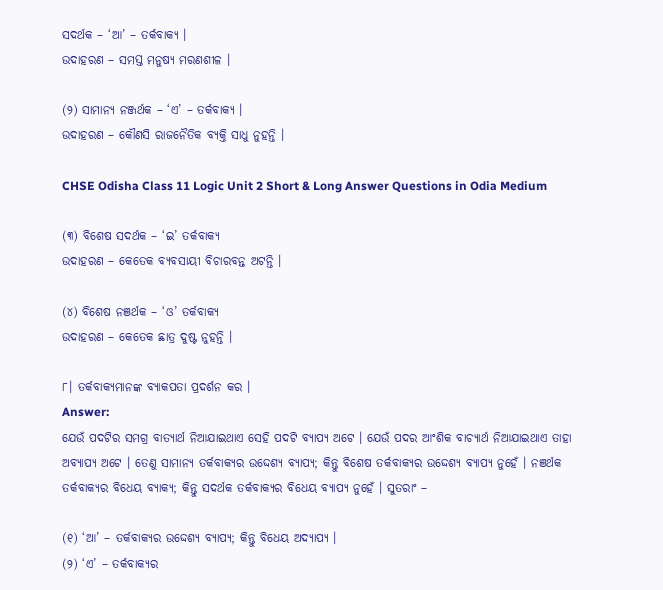ସଦର୍ଥକ – ‘ଆ’ – ତର୍କବାକ୍ୟ ।
ଉଦାହରଣ – ସମସ୍ତ ମନୁଷ୍ୟ ମରଣଶୀଳ ।

(୨) ସାମାନ୍ୟ ନଞ୍ଜର୍ଥକ – ‘ଏ’ – ତର୍କବାକ୍ୟ ।
ଉଦାହରଣ – କୌଣସି ରାଜନୈତିକ ବ୍ୟକ୍ତି ସାଧୁ ନୁହନ୍ତି ।

CHSE Odisha Class 11 Logic Unit 2 Short & Long Answer Questions in Odia Medium

(୩) ବିଶେଷ ସଦର୍ଥକ – ‘ଇ’ ତର୍କବାକ୍ୟ
ଉଦାହରଣ – କେତେକ ବ୍ୟବସାୟୀ ବିଚାରବନ୍ତ ଅଟନ୍ତି ।

(୪) ବିଶେଷ ନଞର୍ଥକ – ‘ଓ’ ତର୍କବାକ୍ୟ
ଉଦାହରଣ – କେତେକ ଛାତ୍ର ଦୁଷ୍ଟ ନୁହନ୍ତି ।

୮। ତର୍କବାକ୍ୟମାନଙ୍କ ବ୍ୟାକପତା ପ୍ରଦର୍ଶନ କର ।
Answer:
ଯେଉଁ ପଦଟିର ସମଗ୍ର ବାତ୍ୟାର୍ଥ ନିଆଯାଇଥାଏ ସେହି ପଦଟି ବ୍ୟାପ୍ୟ ଅଟେ । ଯେଉଁ ପଦର ଆଂଶିକ ବାଚ୍ୟାର୍ଥ ନିଆଯାଇଥାଏ ତାହା ଅବ୍ୟାପ୍ୟ ଅଟେ । ତେଣୁ ସାମାନ୍ୟ ତର୍କବାକ୍ୟର ଉଦ୍ଦେଶ୍ୟ ବ୍ୟାପ୍ୟ; କିନ୍ତୁ ବିଶେଷ ତର୍କବାକ୍ୟର ଉଦ୍ଦେଶ୍ୟ ବ୍ୟାପ୍ୟ ନୁହେଁ । ନଞର୍ଥକ ତର୍କବାକ୍ୟର ବିଧେୟ ବ୍ୟାକ୍ୟ; କିନ୍ତୁ ସଦର୍ଥକ ତର୍କବାକ୍ୟର ବିଧେୟ ବ୍ୟାପ୍ୟ ନୁହେଁ । ସୁତରାଂ –

(୧) ‘ଆ’ – ତର୍କବାକ୍ୟର ଉଦ୍ଦେଶ୍ୟ ବ୍ୟାପ୍ୟ; କିନ୍ତୁ ବିଧେୟ ଅଦ୍ୟାପ୍ୟ ।
(୨) ‘ଏ’ – ତର୍କବାକ୍ୟର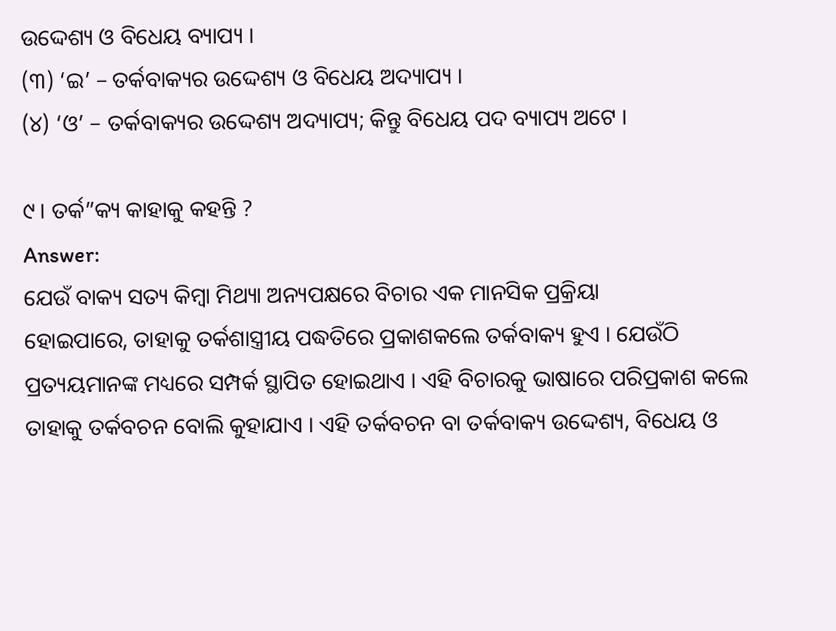ଉଦ୍ଦେଶ୍ୟ ଓ ବିଧେୟ ବ୍ୟାପ୍ୟ ।
(୩) ‘ଇ’ – ତର୍କବାକ୍ୟର ଉଦ୍ଦେଶ୍ୟ ଓ ବିଧେୟ ଅଦ୍ୟାପ୍ୟ ।
(୪) ‘ଓ’ – ତର୍କବାକ୍ୟର ଉଦ୍ଦେଶ୍ୟ ଅଦ୍ୟାପ୍ୟ; କିନ୍ତୁ ବିଧେୟ ପଦ ବ୍ୟାପ୍ୟ ଅଟେ ।

୯। ତର୍କ”କ୍ୟ କାହାକୁ କହନ୍ତି ?
Answer:
ଯେଉଁ ବାକ୍ୟ ସତ୍ୟ କିମ୍ବା ମିଥ୍ୟା ଅନ୍ୟପକ୍ଷରେ ବିଚାର ଏକ ମାନସିକ ପ୍ରକ୍ରିୟା
ହୋଇପାରେ, ତାହାକୁ ତର୍କଶାସ୍ତ୍ରୀୟ ପଦ୍ଧତିରେ ପ୍ରକାଶକଲେ ତର୍କବାକ୍ୟ ହୁଏ । ଯେଉଁଠି ପ୍ରତ୍ୟୟମାନଙ୍କ ମଧ୍ୟରେ ସମ୍ପର୍କ ସ୍ଥାପିତ ହୋଇଥାଏ । ଏହି ବିଚାରକୁ ଭାଷାରେ ପରିପ୍ରକାଶ କଲେ ତାହାକୁ ତର୍କବଚନ ବୋଲି କୁହାଯାଏ । ଏହି ତର୍କବଚନ ବା ତର୍କବାକ୍ୟ ଉଦ୍ଦେଶ୍ୟ, ବିଧେୟ ଓ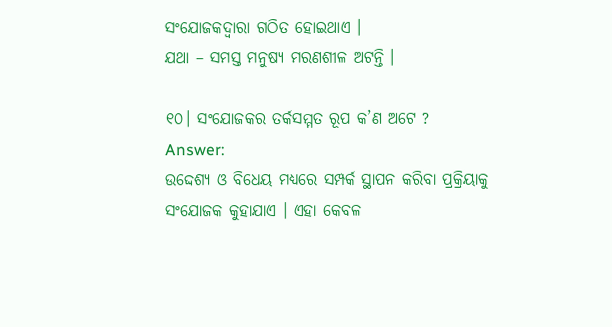ସଂଯୋଜକଦ୍ବାରା ଗଠିତ ହୋଇଥାଏ ।
ଯଥା – ସମସ୍ତ ମନୁଷ୍ୟ ମରଣଶୀଳ ଅଟନ୍ତି ।

୧୦। ସଂଯୋଜକର ତର୍କସମ୍ମତ ରୂପ କ’ଣ ଅଟେ ?
Answer:
ଉଦ୍ଦେଶ୍ୟ ଓ ବିଧେୟ ମଧ୍ଯରେ ସମ୍ପର୍କ ସ୍ଥାପନ କରିବା ପ୍ରକ୍ରିୟାକୁ ସଂଯୋଜକ କୁହାଯାଏ । ଏହା କେବଳ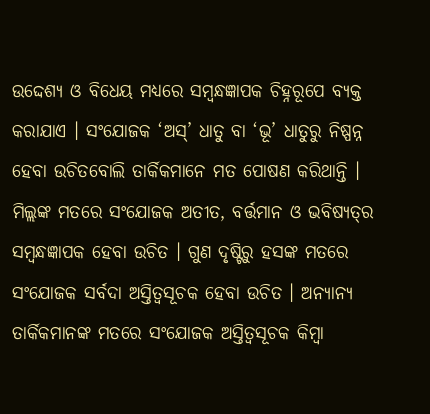ଉଦ୍ଦେଶ୍ୟ ଓ ବିଧେୟ ମଧ୍ଯରେ ସମ୍ବନ୍ଧଜ୍ଞାପକ ଚିହ୍ନରୂପେ ବ୍ୟକ୍ତ କରାଯାଏ । ସଂଯୋଜକ ‘ଅସ୍’ ଧାତୁ ବା ‘ଭୂ’ ଧାତୁରୁ ନିଷ୍ପନ୍ନ ହେବା ଉଚିତବୋଲି ତାର୍କିକମାନେ ମତ ପୋଷଣ କରିଥାନ୍ତି । ମିଲ୍ଲଙ୍କ ମତରେ ସଂଯୋଜକ ଅତୀତ, ବର୍ତ୍ତମାନ ଓ ଭବିଷ୍ୟତ୍‌ର ସମ୍ବନ୍ଧଜ୍ଞାପକ ହେବା ଉଚିତ । ଗୁଣ ଦୃଷ୍ଟିରୁ ହସଙ୍କ ମତରେ ସଂଯୋଜକ ସର୍ବଦା ଅସ୍ତିତ୍ଵସୂଚକ ହେବା ଉଚିତ । ଅନ୍ୟାନ୍ୟ ତାର୍କିକମାନଙ୍କ ମତରେ ସଂଯୋଜକ ଅସ୍ତିତ୍ଵସୂଚକ କିମ୍ବା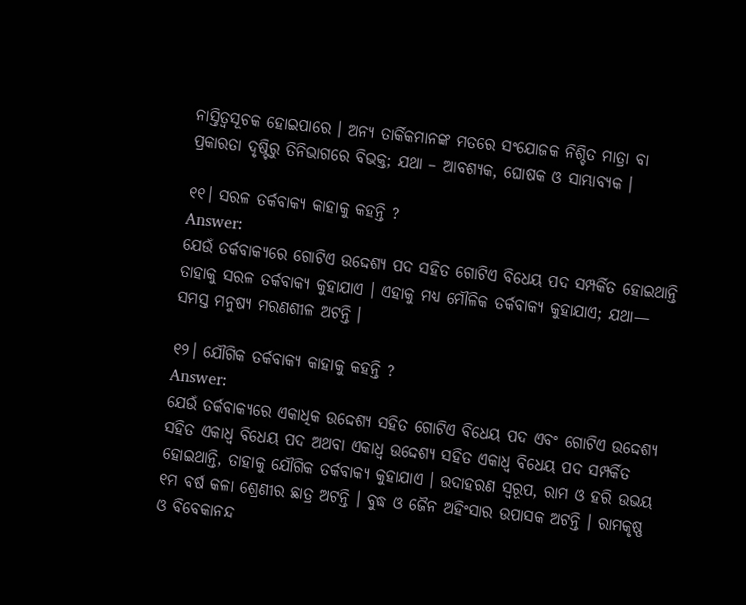ନାସ୍ତିତ୍ଵସୂଚକ ହୋଇପାରେ । ଅନ୍ୟ ତାର୍କିକମାନଙ୍କ ମତରେ ସଂଯୋଜକ ନିଶ୍ଚିତ ମାତ୍ରା ବା ପ୍ରକାରତା ଦୃଷ୍ଟିରୁ ତିନିଭାଗରେ ବିଭକ୍ତ; ଯଥା – ଆବଶ୍ୟକ, ଘୋଷକ ଓ ସାମ୍ଭାବ୍ୟକ ।

୧୧। ସରଳ ତର୍କବାକ୍ୟ କାହାକୁ କହନ୍ତି ?
Answer:
ଯେଉଁ ତର୍କବାକ୍ୟରେ ଗୋଟିଏ ଉଦ୍ଦେଶ୍ୟ ପଦ ସହିତ ଗୋଟିଏ ବିଧେୟ ପଦ ସମ୍ପର୍କିତ ହୋଇଥାନ୍ତି ତାହାକୁ ସରଳ ତର୍କବାକ୍ୟ କୁହାଯାଏ । ଏହାକୁ ମଧ୍ୟ ମୌଳିକ ତର୍କବାକ୍ୟ କୁହାଯାଏ; ଯଥା— ସମସ୍ତ ମନୁଷ୍ୟ ମରଣଶୀଳ ଅଟନ୍ତି ।

୧୨। ଯୌଗିକ ତର୍କବାକ୍ୟ କାହାକୁ କହନ୍ତି ?
Answer:
ଯେଉଁ ତର୍କବାକ୍ୟରେ ଏକାଧିକ ଉଦ୍ଦେଶ୍ୟ ସହିତ ଗୋଟିଏ ବିଧେୟ ପଦ ଏବଂ ଗୋଟିଏ ଉଦ୍ଦେଶ୍ୟ ସହିତ ଏକାଧ୍ଵ ବିଧେୟ ପଦ ଅଥବା ଏକାଧ୍ଵ ଉଦ୍ଦେଶ୍ୟ ସହିତ ଏକାଧ୍ଵ ବିଧେୟ ପଦ ସମ୍ପର୍କିତ ହୋଇଥାନ୍ତି, ତାହାକୁ ଯୌଗିକ ତର୍କବାକ୍ୟ କୁହାଯାଏ । ଉଦାହରଣ ସ୍ଵରୂପ, ରାମ ଓ ହରି ଉଭୟ ୧ମ ବର୍ଷ କଳା ଶ୍ରେଣୀର ଛାତ୍ର ଅଟନ୍ତି । ବୁଦ୍ଧ ଓ ଜୈନ ଅହିଂସାର ଉପାସକ ଅଟନ୍ତି । ରାମକୃଷ୍ଣ ଓ ବିବେକାନନ୍ଦ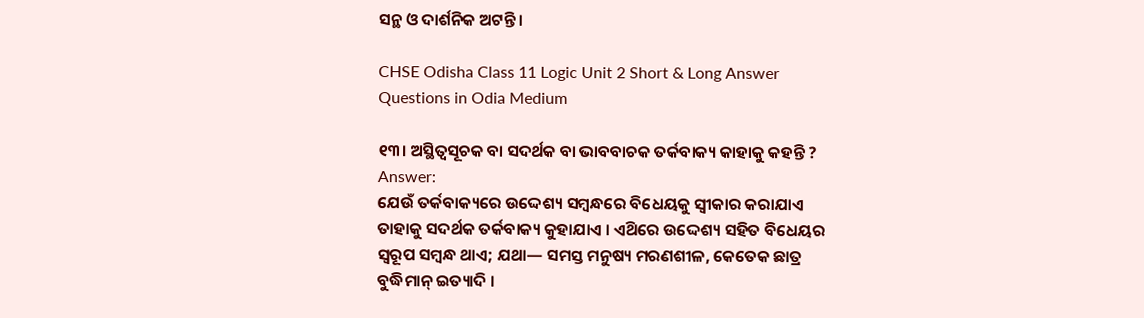ସନ୍ଥ ଓ ଦାର୍ଶନିକ ଅଟନ୍ତି ।

CHSE Odisha Class 11 Logic Unit 2 Short & Long Answer Questions in Odia Medium

୧୩। ଅସ୍ଥିତ୍ଵସୂଚକ ବା ସଦର୍ଥକ ବା ଭାବବାଚକ ତର୍କବାକ୍ୟ କାହାକୁ କହନ୍ତି ?
Answer:
ଯେଉଁ ତର୍କବାକ୍ୟରେ ଉଦ୍ଦେଶ୍ୟ ସମ୍ବନ୍ଧରେ ବିଧେୟକୁ ସ୍ଵୀକାର କରାଯାଏ ତାହାକୁ ସଦର୍ଥକ ତର୍କବାକ୍ୟ କୁହାଯାଏ । ଏଥ‌ିରେ ଉଦ୍ଦେଶ୍ୟ ସହିତ ବିଧେୟର ସ୍ବରୂପ ସମ୍ବନ୍ଧ ଥାଏ; ଯଥା— ସମସ୍ତ ମନୁଷ୍ୟ ମରଣଶୀଳ, କେତେକ ଛାତ୍ର ବୁଦ୍ଧିମାନ୍ ଇତ୍ୟାଦି ।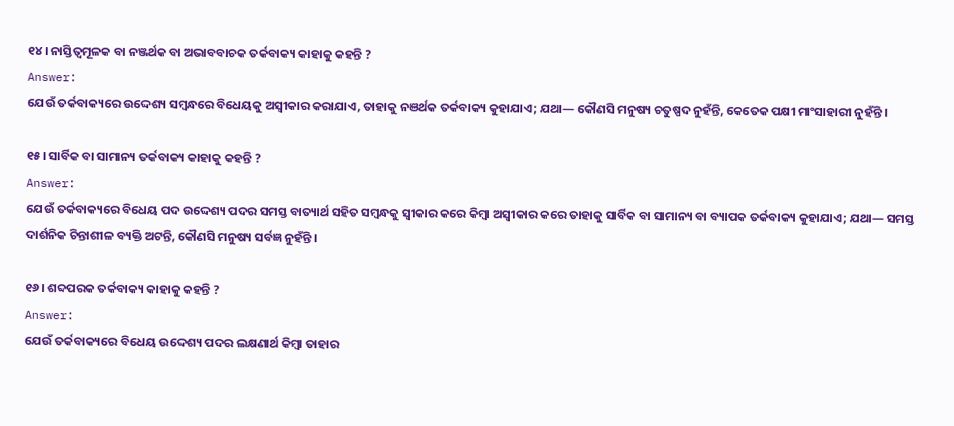୧୪। ନାସ୍ତିତ୍ଵମୂଳକ ବା ନଞ୍ଜର୍ଥକ ବା ଅଭାବବାଚକ ତର୍କବାକ୍ୟ କାହାକୁ କହନ୍ତି ?
Answer:
ଯେଉଁ ତର୍କବାକ୍ୟରେ ଉଦ୍ଦେଶ୍ୟ ସମ୍ବନ୍ଧରେ ବିଧେୟକୁ ଅସ୍ଵୀକାର କରାଯାଏ, ତାହାକୁ ନଞର୍ଥକ ତର୍କବାକ୍ୟ କୁହାଯାଏ; ଯଥା— କୌଣସି ମନୁଷ୍ୟ ଚତୁଷ୍ପଦ ନୁହଁନ୍ତି, କେତେକ ପକ୍ଷୀ ମାଂସାହାରୀ ନୁହଁନ୍ତି ।

୧୫। ସାର୍ବିକ ବା ସାମାନ୍ୟ ତର୍କବାକ୍ୟ କାହାକୁ କହନ୍ତି ?
Answer:
ଯେଉଁ ତର୍କବାକ୍ୟରେ ବିଧେୟ ପଦ ଉଦ୍ଦେଶ୍ୟ ପଦର ସମସ୍ତ ବାତ୍ୟାର୍ଥ ସହିତ ସମ୍ବନ୍ଧକୁ ସ୍ବୀକାର କରେ କିମ୍ବା ଅସ୍ବୀକାର କରେ ତାହାକୁ ସାର୍ବିକ ବା ସାମାନ୍ୟ ବା ବ୍ୟାପକ ତର୍କବାକ୍ୟ କୁହାଯାଏ; ଯଥା— ସମସ୍ତ ଦାର୍ଶନିକ ଚିନ୍ତାଶୀଳ ବ୍ୟକ୍ତି ଅଟନ୍ତି, କୌଣସି ମନୁଷ୍ୟ ସର୍ବଜ୍ଞ ନୁହଁନ୍ତି ।

୧୬। ଶବ୍ଦପରକ ତର୍କବାକ୍ୟ କାହାକୁ କହନ୍ତି ?
Answer:
ଯେଉଁ ତର୍କବାକ୍ୟରେ ବିଧେୟ ଉଦ୍ଦେଶ୍ୟ ପଦର ଲକ୍ଷଣାର୍ଥ କିମ୍ବା ତାହାର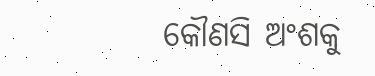କୌଣସି ଅଂଶକୁ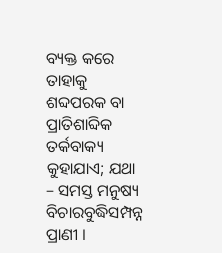ବ୍ୟକ୍ତ କରେ ତାହାକୁ ଶବ୍ଦପରକ ବା ପ୍ରାତିଶାବ୍ଦିକ ତର୍କବାକ୍ୟ କୁହାଯାଏ; ଯଥା – ସମସ୍ତ ମନୁଷ୍ୟ ବିଚାରବୁଦ୍ଧିସମ୍ପନ୍ନ ପ୍ରାଣୀ ।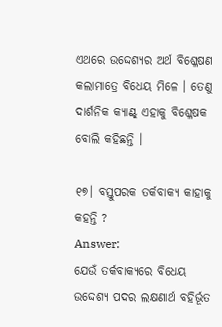ଏଥରେ ଉଦ୍ଦେଶ୍ୟର ଅର୍ଥ ବିଶ୍ଳେଷଣ କଲାମାତ୍ରେ ବିଧେୟ ମିଳେ । ତେଣୁ ଦାର୍ଶନିକ କ୍ୟାଣ୍ଟ୍‌ ଏହାକୁ ବିଶ୍ଳେଷକ ବୋଲି କହିଛନ୍ତି ।

୧୭। ବସ୍ତୁପରକ ତର୍କବାକ୍ୟ କାହାକୁ କହନ୍ତି ?
Answer:
ଯେଉଁ ତର୍କବାକ୍ୟରେ ବିଧେୟ ଉଦ୍ଦେଶ୍ୟ ପଦର ଲକ୍ଷଣାର୍ଥ ବହିର୍ଭୂତ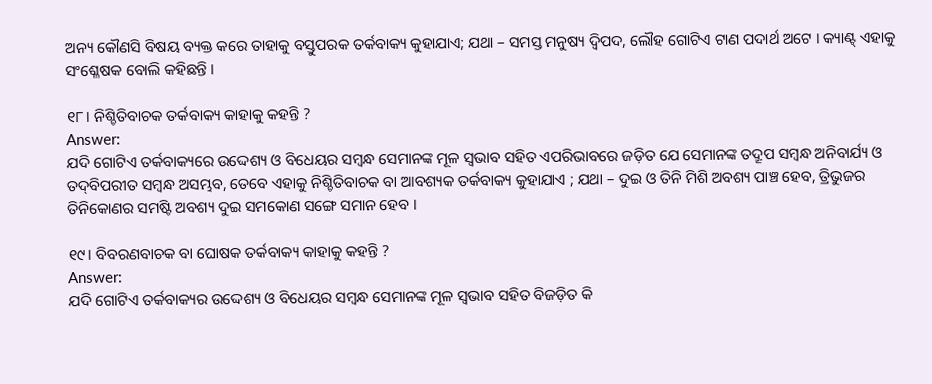ଅନ୍ୟ କୌଣସି ବିଷୟ ବ୍ୟକ୍ତ କରେ ତାହାକୁ ବସ୍ତୁପରକ ତର୍କବାକ୍ୟ କୁହାଯାଏ; ଯଥା – ସମସ୍ତ ମନୁଷ୍ୟ ଦ୍ବିପଦ, ଲୌହ ଗୋଟିଏ ଟାଣ ପଦାର୍ଥ ଅଟେ । କ୍ୟାଣ୍ଟ୍‌ ଏହାକୁ ସଂଶ୍ଳେଷକ ବୋଲି କହିଛନ୍ତି ।

୧୮। ନିଶ୍ଚିତିବାଚକ ତର୍କବାକ୍ୟ କାହାକୁ କହନ୍ତି ?
Answer:
ଯଦି ଗୋଟିଏ ତର୍କବାକ୍ୟରେ ଉଦ୍ଦେଶ୍ୟ ଓ ବିଧେୟର ସମ୍ବନ୍ଧ ସେମାନଙ୍କ ମୂଳ ସ୍ବଭାବ ସହିତ ଏପରିଭାବରେ ଜଡ଼ିତ ଯେ ସେମାନଙ୍କ ତଦ୍ରୂପ ସମ୍ବନ୍ଧ ଅନିବାର୍ଯ୍ୟ ଓ ତଦ୍‌ବିପରୀତ ସମ୍ବନ୍ଧ ଅସମ୍ଭବ, ତେବେ ଏହାକୁ ନିଶ୍ଚିତିବାଚକ ବା ଆବଶ୍ୟକ ତର୍କବାକ୍ୟ କୁହାଯାଏ ; ଯଥା – ଦୁଇ ଓ ତିନି ମିଶି ଅବଶ୍ୟ ପାଞ୍ଚ ହେବ, ତ୍ରିଭୁଜର ତିନିକୋଣର ସମଷ୍ଟି ଅବଶ୍ୟ ଦୁଇ ସମକୋଣ ସଙ୍ଗେ ସମାନ ହେବ ।

୧୯। ବିବରଣବାଚକ ବା ଘୋଷକ ତର୍କବାକ୍ୟ କାହାକୁ କହନ୍ତି ?
Answer:
ଯଦି ଗୋଟିଏ ତର୍କବାକ୍ୟର ଉଦ୍ଦେଶ୍ୟ ଓ ବିଧେୟର ସମ୍ବନ୍ଧ ସେମାନଙ୍କ ମୂଳ ସ୍ବଭାବ ସହିତ ବିଜଡ଼ିତ କି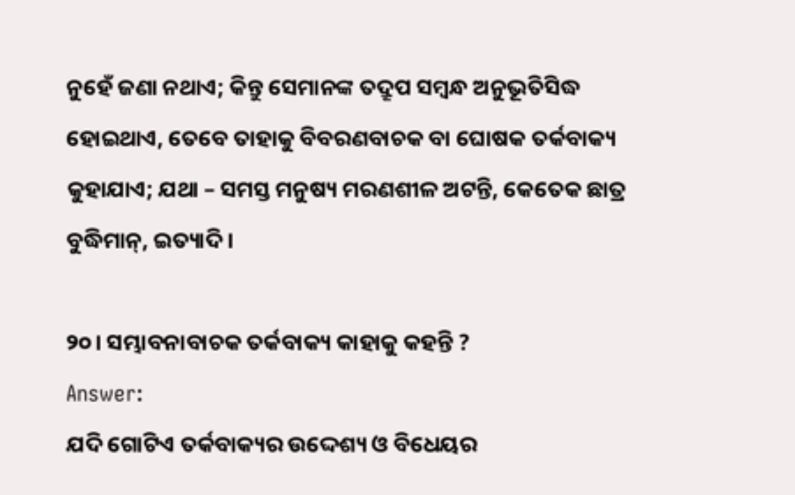ନୁହେଁ ଜଣା ନଥାଏ; କିନ୍ତୁ ସେମାନଙ୍କ ତଦ୍ରୂପ ସମ୍ବନ୍ଧ ଅନୁଭୂତିସିଦ୍ଧ ହୋଇଥାଏ, ତେବେ ତାହାକୁ ବିବରଣବାଚକ ବା ଘୋଷକ ତର୍କବାକ୍ୟ କୁହାଯାଏ; ଯଥା – ସମସ୍ତ ମନୁଷ୍ୟ ମରଣଶୀଳ ଅଟନ୍ତି, କେତେକ ଛାତ୍ର ବୁଦ୍ଧିମାନ୍, ଇତ୍ୟାଦି ।

୨୦। ସମ୍ଭାବନାବାଚକ ତର୍କବାକ୍ୟ କାହାକୁ କହନ୍ତି ?
Answer:
ଯଦି ଗୋଟିଏ ତର୍କବାକ୍ୟର ଉଦ୍ଦେଶ୍ୟ ଓ ବିଧେୟର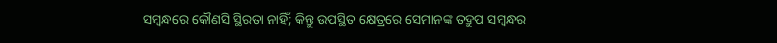ସମ୍ବନ୍ଧରେ କୌଣସି ସ୍ଥିରତା ନାହିଁ; କିନ୍ତୁ ଉପସ୍ଥିତ କ୍ଷେତ୍ରରେ ସେମାନଙ୍କ ତଦ୍ରୁପ ସମ୍ବନ୍ଧର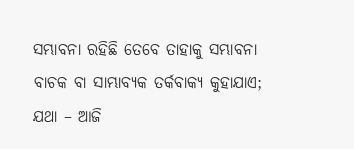ସମ୍ଭାବନା ରହିଛି ତେବେ ତାହାକୁ ସମ୍ଭାବନା ବାଚକ ବା ସାମ୍ଭାବ୍ୟକ ତର୍କବାକ୍ୟ କୁହାଯାଏ; ଯଥା – ଆଜି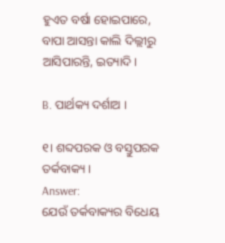ହୁଏତ ବର୍ଷା ହୋଇପାରେ, ବାପା ଆସନ୍ତା କାଲି ଦିଲ୍ଲୀରୁ ଆସିପାରନ୍ତି, ଇତ୍ୟାଦି ।

B. ପାର୍ଥକ୍ୟ ଦର୍ଶାଅ ।

୧। ଶବ୍ଦପରକ ଓ ବସ୍ତୁପରକ ତର୍କବାକ୍ୟ ।
Answer:
ଯେଉଁ ତର୍କବାକ୍ୟର ବିଧେୟ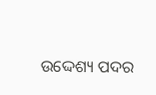ଉଦ୍ଦେଶ୍ୟ ପଦର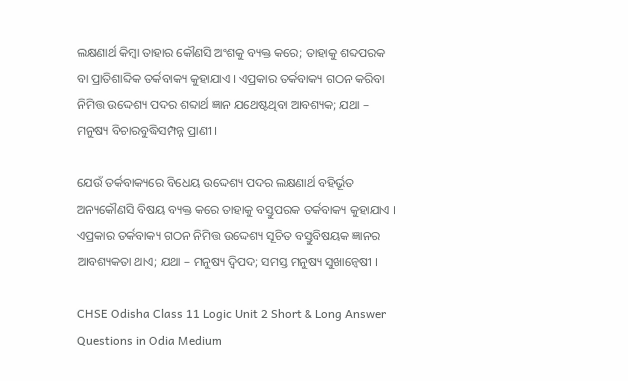ଲକ୍ଷଣାର୍ଥ କିମ୍ବା ତାହାର କୌଣସି ଅଂଶକୁ ବ୍ୟକ୍ତ କରେ; ତାହାକୁ ଶବ୍ଦପରକ ବା ପ୍ରାତିଶାବ୍ଦିକ ତର୍କବାକ୍ୟ କୁହାଯାଏ । ଏପ୍ରକାର ତର୍କବାକ୍ୟ ଗଠନ କରିବା ନିମିତ୍ତ ଉଦ୍ଦେଶ୍ୟ ପଦର ଶବ୍ଦାର୍ଥ ଜ୍ଞାନ ଯଥେଷ୍ଟଥିବା ଆବଶ୍ୟକ; ଯଥା – ମନୁଷ୍ୟ ବିଚାରବୁଦ୍ଧିସମ୍ପନ୍ନ ପ୍ରାଣୀ ।

ଯେଉଁ ତର୍କବାକ୍ୟରେ ବିଧେୟ ଉଦ୍ଦେଶ୍ୟ ପଦର ଲକ୍ଷଣାର୍ଥ ବହିର୍ଭୂତ ଅନ୍ୟକୌଣସି ବିଷୟ ବ୍ୟକ୍ତ କରେ ତାହାକୁ ବସ୍ତୁପରକ ତର୍କବାକ୍ୟ କୁହାଯାଏ । ଏପ୍ରକାର ତର୍କବାକ୍ୟ ଗଠନ ନିମିତ୍ତ ଉଦ୍ଦେଶ୍ୟ ସୂଚିତ ବସ୍ତୁବିଷୟକ ଜ୍ଞାନର ଆବଶ୍ୟକତା ଥାଏ; ଯଥା – ମନୁଷ୍ୟ ଦ୍ବିପଦ; ସମସ୍ତ ମନୁଷ୍ୟ ସୁଖାନ୍ଵେଷୀ ।

CHSE Odisha Class 11 Logic Unit 2 Short & Long Answer Questions in Odia Medium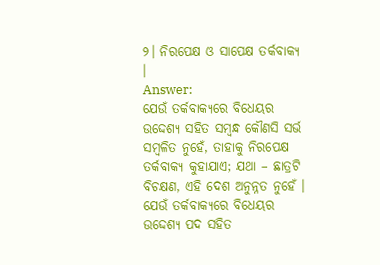୨। ନିରପେକ୍ଷ ଓ ସାପେକ୍ଷ ତର୍କବାକ୍ୟ ।
Answer:
ଯେଉଁ ତର୍କବାକ୍ୟରେ ବିଧେୟର ଉଦ୍ଦେଶ୍ୟ ସହିତ ସମ୍ବନ୍ଧ କୌଣସି ସର୍ଭ ସମ୍ବଳିତ ନୁହେଁ, ତାହାକୁ ନିରପେକ୍ଷ ତର୍କବାକ୍ୟ କୁହାଯାଏ; ଯଥା – ଛାତ୍ରଟି ବିଚକ୍ଷଣ, ଏହି ଦେଶ ଅନୁନ୍ନତ ନୁହେଁ ।
ଯେଉଁ ତର୍କବାକ୍ୟରେ ବିଧେୟର ଉଦ୍ଦେଶ୍ୟ ପଦ ସହିତ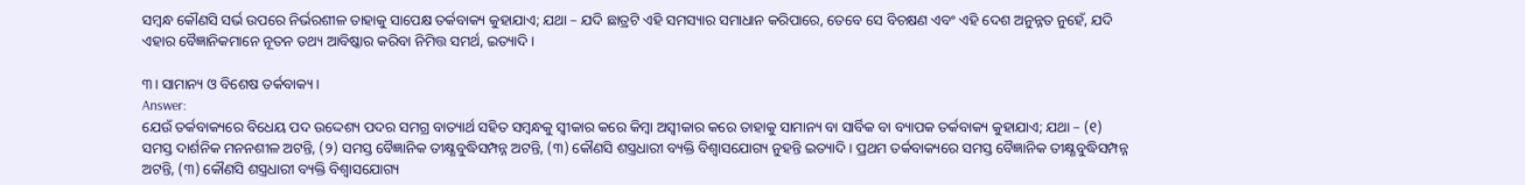ସମ୍ବନ୍ଧ କୌଣସି ସର୍ଭ ଉପରେ ନିର୍ଭରଶୀଳ ତାହାକୁ ସାପେକ୍ଷ ତର୍କବାକ୍ୟ କୁହାଯାଏ; ଯଥା – ଯଦି ଛାତ୍ରଟି ଏହି ସମସ୍ୟାର ସମାଧାନ କରିପାରେ, ତେବେ ସେ ବିଚକ୍ଷଣ ଏବଂ ଏହି ଦେଶ ଅନୁନ୍ନତ ନୁହେଁ, ଯଦି ଏହାର ବୈଜ୍ଞାନିକମାନେ ନୂତନ ତଥ୍ୟ ଆବିଷ୍କାର କରିବା ନିମିତ୍ତ ସମର୍ଥ, ଇତ୍ୟାଦି ।

୩। ସାମାନ୍ୟ ଓ ବିଶେଷ ତର୍କବାକ୍ୟ ।
Answer:
ଯେଉଁ ତର୍କବାକ୍ୟରେ ବିଧେୟ ପଦ ଉଦ୍ଦେଶ୍ୟ ପଦର ସମଗ୍ର ବାତ୍ୟାର୍ଥ ସହିତ ସମ୍ବନ୍ଧକୁ ସ୍ଵୀକାର କରେ କିମ୍ବା ଅସ୍ବୀକାର କରେ ତାହାକୁ ସାମାନ୍ୟ ବା ସାର୍ବିକ ବା ବ୍ୟାପକ ତର୍କବାକ୍ୟ କୁହାଯାଏ; ଯଥା – (୧) ସମସ୍ତ ଦାର୍ଶନିକ ମନନଶୀଳ ଅଟନ୍ତି, (୨) ସମସ୍ତ ବୈଜ୍ଞାନିକ ତୀକ୍ଷ୍ଣବୁଦ୍ଧିସମ୍ପନ୍ନ ଅଟନ୍ତି, (୩) କୌଣସି ଶସ୍ତ୍ରଧାରୀ ବ୍ୟକ୍ତି ବିଶ୍ୱାସଯୋଗ୍ୟ ନୁହନ୍ତି ଇତ୍ୟାଦି । ପ୍ରଥମ ତର୍କବାକ୍ୟରେ ସମସ୍ତ ବୈଜ୍ଞାନିକ ତୀକ୍ଷ୍ଣବୁଦ୍ଧିସମ୍ପନ୍ନ ଅଟନ୍ତି, (୩) କୌଣସି ଶସ୍ତ୍ରଧାରୀ ବ୍ୟକ୍ତି ବିଶ୍ୱାସଯୋଗ୍ୟ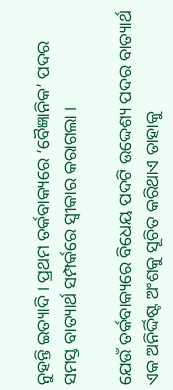ନୁହନ୍ତି ଇତ୍ୟାଦି । ପ୍ରଥମ ତର୍କବାକ୍ୟରେ ‘ବୈଜ୍ଞାନିକ’ ପଦର ସମସ୍ତ ବାତ୍ୟାର୍ଥ ସମ୍ପର୍କରେ ସ୍ବୀକାର କରାଗଲା ।

ଯେଉଁ ତର୍କବାକ୍ୟରେ ବିଧେୟ ପଦଟି ଉଦ୍ଦେଶ୍ୟ ପଦର ବାତ୍ୟାର୍ଥ ଏକ ଅନିର୍ଦ୍ଦିଷ୍ଟ ଅଂଶକୁ ସୂଚିତ କରିଥାଏ ତାହାକୁ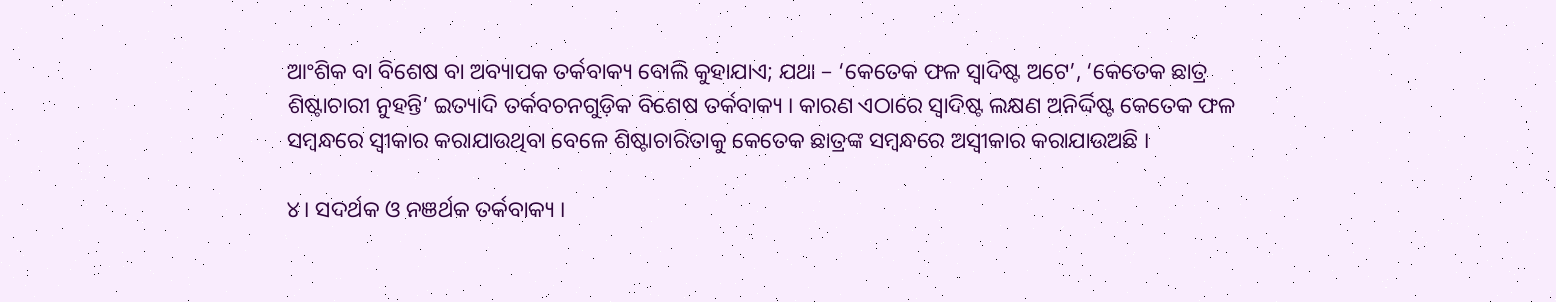ଆଂଶିକ ବା ବିଶେଷ ବା ଅବ୍ୟାପକ ତର୍କବାକ୍ୟ ବୋଲି କୁହାଯାଏ; ଯଥା – ‘କେତେକ ଫଳ ସ୍ଵାଦିଷ୍ଟ ଅଟେ’, ‘କେତେକ ଛାତ୍ର ଶିଷ୍ଟାଚାରୀ ନୁହନ୍ତି’ ଇତ୍ୟାଦି ତର୍କବଚନଗୁଡ଼ିକ ବିଶେଷ ତର୍କବାକ୍ୟ । କାରଣ ଏଠାରେ ସ୍ବାଦିଷ୍ଟ ଲକ୍ଷଣ ଅନିର୍ଦ୍ଦିଷ୍ଟ କେତେକ ଫଳ ସମ୍ବନ୍ଧରେ ସ୍ଵୀକାର କରାଯାଉଥିବା ବେଳେ ଶିଷ୍ଟାଚାରିତାକୁ କେତେକ ଛାତ୍ରଙ୍କ ସମ୍ବନ୍ଧରେ ଅସ୍ବୀକାର କରାଯାଉଅଛି ।

୪। ସଦର୍ଥକ ଓ ନଞର୍ଥକ ତର୍କବାକ୍ୟ ।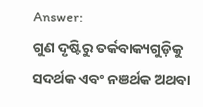Answer:
ଗୁଣ ଦୃଷ୍ଟିରୁ ତର୍କବାକ୍ୟଗୁଡ଼ିକୁ ସଦର୍ଥକ ଏବଂ ନଞର୍ଥକ ଅଥବା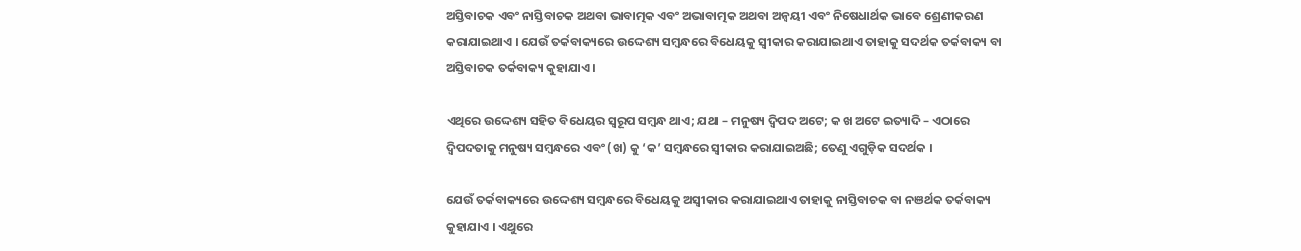ଅସ୍ତିବାଚକ ଏବଂ ନାସ୍ତିବାଚକ ଅଥବା ଭାବାତ୍ମକ ଏବଂ ଅଭାବାତ୍ମକ ଅଥବା ଅନ୍ବୟୀ ଏବଂ ନିଷେଧାର୍ଥକ ଭାବେ ଶ୍ରେଣୀକରଣ କରାଯାଇଥାଏ । ଯେଉଁ ତର୍କବାକ୍ୟରେ ଉଦ୍ଦେଶ୍ୟ ସମ୍ବନ୍ଧରେ ବିଧେୟକୁ ସ୍ଵୀକାର କରାଯାଇଥାଏ ତାହାକୁ ସଦର୍ଥକ ତର୍କବାକ୍ୟ ବା ଅସ୍ତିବାଚକ ତର୍କବାକ୍ୟ କୁହାଯାଏ ।

ଏଥିରେ ଉଦ୍ଦେଶ୍ୟ ସହିତ ବିଧେୟର ସ୍ବରୂପ ସମ୍ବନ୍ଧ ଥାଏ; ଯଥା – ମନୁଷ୍ୟ ଦ୍ବିପଦ ଅଟେ; କ ଖ ଅଟେ ଇତ୍ୟାଦି – ଏଠାରେ ଦ୍ବିପଦତାକୁ ମନୁଷ୍ୟ ସମ୍ବନ୍ଧରେ ଏବଂ (ଖ) କୁ ‘କ’ ସମ୍ବନ୍ଧରେ ସ୍ଵୀକାର କରାଯାଇଅଛି; ତେଣୁ ଏଗୁଡ଼ିକ ସଦର୍ଥକ ।

ଯେଉଁ ତର୍କବାକ୍ୟରେ ଉଦ୍ଦେଶ୍ୟ ସମ୍ବନ୍ଧରେ ବିଧେୟକୁ ଅସ୍ଵୀକାର କରାଯାଇଥାଏ ତାହାକୁ ନାସ୍ତିବାଚକ ବା ନଞର୍ଥକ ତର୍କବାକ୍ୟ କୁହାଯାଏ । ଏଥୁରେ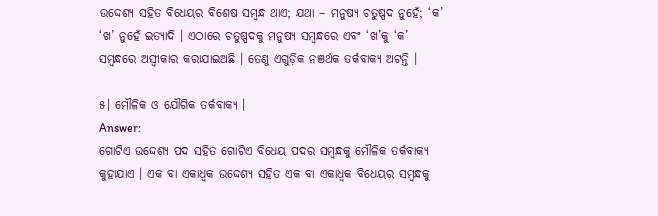ଉଦ୍ଦେଶ୍ୟ ସହିତ ବିଧେୟର ବିଶେଷ ସମ୍ବନ୍ଧ ଥାଏ; ଯଥା – ମନୁଷ୍ୟ ଚତୁଷ୍ପଦ ନୁହେଁ; ‘କ’ ‘ଖ’ ନୁହେଁ ଇତ୍ୟାଦି । ଏଠାରେ ଚତୁଷ୍ପଦକୁ ମନୁଷ୍ୟ ସମ୍ବନ୍ଧରେ ଏବଂ ‘ଖ’କୁ ‘କ’ ସମ୍ବନ୍ଧରେ ଅସ୍ବୀକାର କରାଯାଇଅଛି । ତେଣୁ ଏଗୁଡ଼ିକ ନଞର୍ଥକ ତର୍କବାକ୍ୟ ଅଟନ୍ତି ।

୫। ମୌଳିକ ଓ ଯୌଗିକ ତର୍କବାକ୍ୟ ।
Answer:
ଗୋଟିଏ ଉଦ୍ଦେଶ୍ୟ ପଦ ସହିତ ଗୋଟିଏ ବିଧେୟ ପଦର ସମ୍ବନ୍ଧକୁ ମୌଳିକ ତର୍କବାକ୍ୟ କୁହାଯାଏ । ଏକ ବା ଏକାଧ୍ଵକ ଉଦ୍ଦେଶ୍ୟ ସହିତ ଏକ ବା ଏକାଧ୍ଵକ ବିଧେୟର ସମ୍ବନ୍ଧକୁ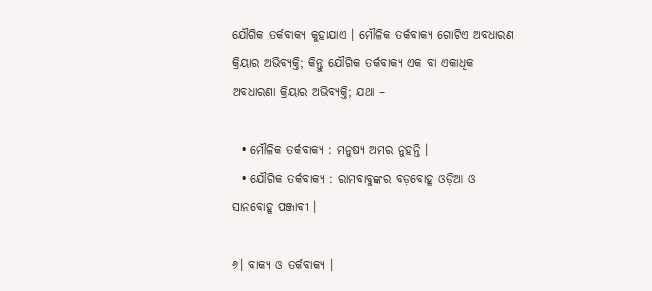ଯୌଗିକ ତର୍କବାକ୍ୟ କୁହାଯାଏ । ମୌଳିକ ତର୍କବାକ୍ୟ ଗୋଟିଏ ଅବଧାରଣ କ୍ରିୟାର ଅଭିବ୍ୟକ୍ତି; କିନ୍ତୁ ଯୌଗିକ ତର୍କବାକ୍ୟ ଏକ ବା ଏକାଧିକ ଅବଧାରଣା କ୍ରିୟାର ଅଭିବ୍ୟକ୍ତି; ଯଥା –

  • ମୌଳିକ ତର୍କବାକ୍ୟ : ମନୁଷ୍ୟ ଅମର ନୁହନ୍ତି ।
  • ଯୌଗିକ ତର୍କବାକ୍ୟ : ରାମବାବୁଙ୍କର ବଡ଼ବୋହୂ ଓଡ଼ିଆ ଓ ସାନବୋହୂ ପଞ୍ଜାବୀ ।

୬। ବାକ୍ୟ ଓ ତର୍କବାକ୍ୟ ।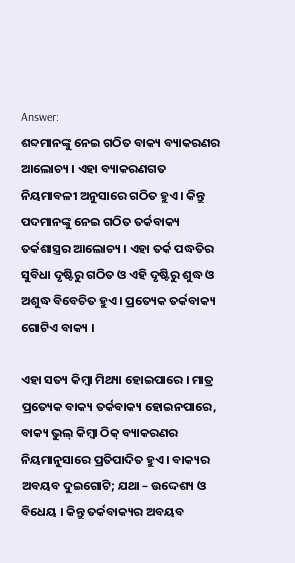Answer:
ଶବ୍ଦମାନଙ୍କୁ ନେଇ ଗଠିତ ବାକ୍ୟ ବ୍ୟାକରଣର ଆଲୋଚ୍ୟ । ଏହା ବ୍ୟାକରଣଗତ ନିୟମାବଳୀ ଅନୁସାରେ ଗଠିତ ହୁଏ । କିନ୍ତୁ ପଦମାନଙ୍କୁ ନେଇ ଗଠିତ ତର୍କବାକ୍ୟ ତର୍କଶାସ୍ତ୍ରର ଆଲୋଚ୍ୟ । ଏହା ତର୍କ ପଦ୍ଧତିର ସୁବିଧା ଦୃଷ୍ଟିରୁ ଗଠିତ ଓ ଏହି ଦୃଷ୍ଟିରୁ ଶୁଦ୍ଧ ଓ ଅଶୁଦ୍ଧ ବିବେଚିତ ହୁଏ । ପ୍ରତ୍ୟେକ ତର୍କବାକ୍ୟ ଗୋଟିଏ ବାକ୍ୟ ।

ଏହା ସତ୍ୟ କିମ୍ବା ମିଥ୍ୟା ହୋଇପାରେ । ମାତ୍ର ପ୍ରତ୍ୟେକ ବାକ୍ୟ ତର୍କବାକ୍ୟ ହୋଇନପାରେ, ବାକ୍ୟ ଭୁଲ୍ କିମ୍ବା ଠିକ୍ ବ୍ୟାକରଣର ନିୟମାନୁସାରେ ପ୍ରତିପାଦିତ ହୁଏ । ବାକ୍ୟର ଅବୟବ ଦୁଇଗୋଟି; ଯଥା – ଉଦ୍ଦେଶ୍ୟ ଓ ବିଧେୟ । କିନ୍ତୁ ତର୍କବାକ୍ୟର ଅବୟବ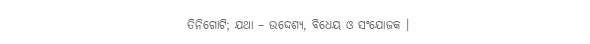ତିନିଗୋଟି; ଯଥା – ଉଦ୍ଦେଶ୍ୟ, ବିଧେୟ ଓ ସଂଯୋଜକ ।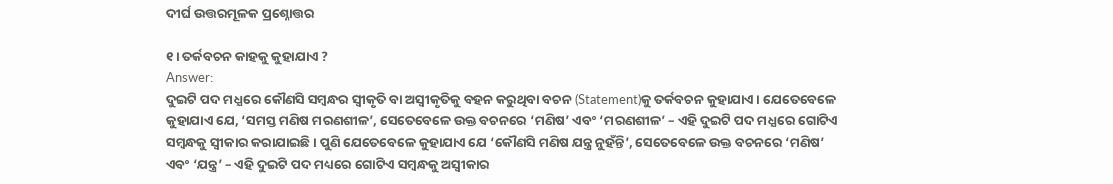ଦୀର୍ଘ ଉତ୍ତରମୂଳକ ପ୍ରଶ୍ନୋତ୍ତର

୧। ତର୍କବଚନ କାହକୁ କୁହାଯାଏ ?
Answer:
ଦୁଇଟି ପଦ ମଧ୍ଯରେ କୌଣସି ସମ୍ବନ୍ଧର ସ୍ଵୀକୃତି ବା ଅସ୍ଵୀକୃତିକୁ ବହନ କରୁଥିବା ବଚନ (Statement)କୁ ତର୍କବଚନ କୁହାଯାଏ । ଯେତେବେଳେ କୁହାଯାଏ ଯେ, ‘ସମସ୍ତ ମଣିଷ ମରଣଶୀଳ’, ସେତେବେଳେ ଉକ୍ତ ବଚନରେ ‘ମଣିଷ’ ଏବଂ ‘ମରଣଶୀଳ’ – ଏହି ଦୁଇଟି ପଦ ମଧ୍ଯରେ ଗୋଟିଏ ସମ୍ବନ୍ଧକୁ ସ୍ଵୀକାର କରାଯାଇଛି । ପୁଣି ଯେତେବେଳେ କୁହାଯାଏ ଯେ ‘କୌଣସି ମଣିଷ ଯନ୍ତ୍ର ନୁହଁନ୍ତି’, ସେତେବେଳେ ଉକ୍ତ ବଚନରେ ‘ମଣିଷ’ ଏବଂ ‘ଯନ୍ତ୍ର’ – ଏହି ଦୁଇଟି ପଦ ମଧ୍ୟରେ ଗୋଟିଏ ସମ୍ବନ୍ଧକୁ ଅସ୍ବୀକାର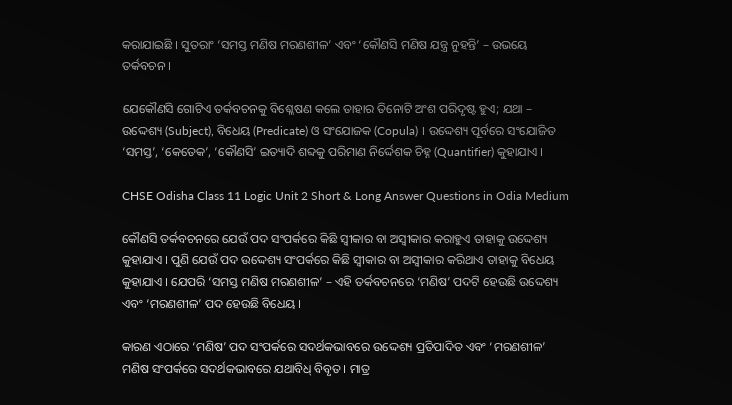କରାଯାଇଛି । ସୁତରାଂ ‘ସମସ୍ତ ମଣିଷ ମରଣଶୀଳ’ ଏବଂ ‘କୌଣସି ମଣିଷ ଯନ୍ତ୍ର ନୁହନ୍ତି’ – ଉଭୟେ ତର୍କବଚନ ।

ଯେକୌଣସି ଗୋଟିଏ ତର୍କବଚନକୁ ବିଶ୍ଳେଷଣ କଲେ ତାହାର ତିନୋଟି ଅଂଶ ପରିଦୃଷ୍ଟ ହୁଏ; ଯଥା – ଉଦ୍ଦେଶ୍ୟ (Subject), ବିଧେୟ (Predicate) ଓ ସଂଯୋଜକ (Copula) । ଉଦ୍ଦେଶ୍ୟ ପୂର୍ବରେ ସଂଯୋଜିତ ‘ସମସ୍ତ’, ‘କେତେକ’, ‘କୌଣସି’ ଇତ୍ୟାଦି ଶବ୍ଦକୁ ପରିମାଣ ନିର୍ଦ୍ଦେଶକ ଚିହ୍ନ (Quantifier) କୁହାଯାଏ ।

CHSE Odisha Class 11 Logic Unit 2 Short & Long Answer Questions in Odia Medium

କୌଣସି ତର୍କବଚନରେ ଯେଉଁ ପଦ ସଂପର୍କରେ କିଛି ସ୍ଵୀକାର ବା ଅସ୍ଵୀକାର କରାହୁଏ ତାହାକୁ ଉଦ୍ଦେଶ୍ୟ କୁହାଯାଏ । ପୁଣି ଯେଉଁ ପଦ ଉଦ୍ଦେଶ୍ୟ ସଂପର୍କରେ କିଛି ସ୍ବୀକାର ବା ଅସ୍ବୀକାର କରିଥାଏ ତାହାକୁ ବିଧେୟ କୁହାଯାଏ । ଯେପରି ‘ସମସ୍ତ ମଣିଷ ମରଣଶୀଳ’ – ଏହି ତର୍କବଚନରେ ‘ମଣିଷ’ ପଦଟି ହେଉଛି ଉଦ୍ଦେଶ୍ୟ ଏବଂ ‘ମରଣଶୀଳ’ ପଦ ହେଉଛି ବିଧେୟ ।

କାରଣ ଏଠାରେ ‘ମଣିଷ’ ପଦ ସଂପର୍କରେ ସଦର୍ଥକଭାବରେ ଉଦ୍ଦେଶ୍ୟ ପ୍ରତିପାଦିତ ଏବଂ ‘ମରଣଶୀଳ’ ମଣିଷ ସଂପର୍କରେ ସଦର୍ଥକଭାବରେ ଯଥାବିଧ୍ ବିବୃତ । ମାତ୍ର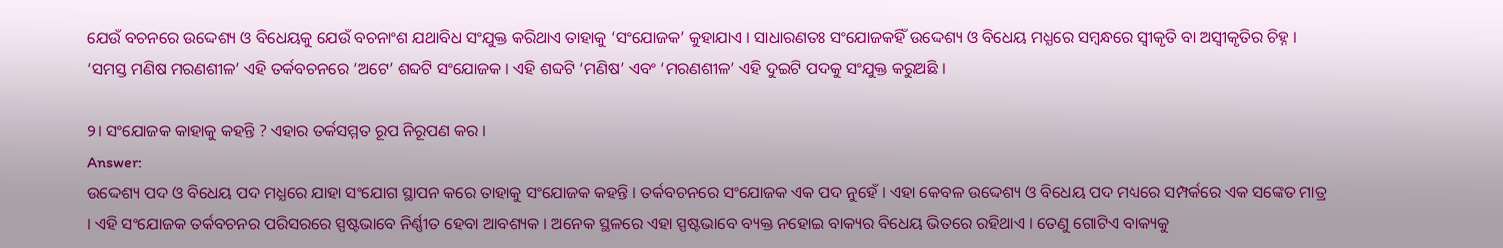ଯେଉଁ ବଚନରେ ଉଦ୍ଦେଶ୍ୟ ଓ ବିଧେୟକୁ ଯେଉଁ ବଚନାଂଶ ଯଥାବିଧ ସଂଯୁକ୍ତ କରିଥାଏ ତାହାକୁ ‘ସଂଯୋଜକ’ କୁହାଯାଏ । ସାଧାରଣତଃ ସଂଯୋଜକହିଁ ଉଦ୍ଦେଶ୍ୟ ଓ ବିଧେୟ ମଧ୍ଯରେ ସମ୍ବନ୍ଧରେ ସ୍ବୀକୃତି ବା ଅସ୍ଵୀକୃତିର ଚିହ୍ନ । ‘ସମସ୍ତ ମଣିଷ ମରଣଶୀଳ’ ଏହି ତର୍କବଚନରେ ‘ଅଟେ’ ଶବ୍ଦଟି ସଂଯୋଜକ । ଏହି ଶବ୍ଦଟି ‘ମଣିଷ’ ଏବଂ ‘ମରଣଶୀଳ’ ଏହି ଦୁଇଟି ପଦକୁ ସଂଯୁକ୍ତ କରୁଅଛି ।

୨। ସଂଯୋଜକ କାହାକୁ କହନ୍ତି ? ଏହାର ତର୍କସମ୍ମତ ରୂପ ନିରୂପଣ କର ।
Answer:
ଉଦ୍ଦେଶ୍ୟ ପଦ ଓ ବିଧେୟ ପଦ ମଧ୍ଯରେ ଯାହା ସଂଯୋଗ ସ୍ଥାପନ କରେ ତାହାକୁ ସଂଯୋଜକ କହନ୍ତି । ତର୍କବଚନରେ ସଂଯୋଜକ ଏକ ପଦ ନୁହେଁ । ଏହା କେବଳ ଉଦ୍ଦେଶ୍ୟ ଓ ବିଧେୟ ପଦ ମଧ୍ୟରେ ସମ୍ପର୍କରେ ଏକ ସଙ୍କେତ ମାତ୍ର । ଏହି ସଂଯୋଜକ ତର୍କବଚନର ପରିସରରେ ସ୍ପଷ୍ଟଭାବେ ନିର୍ଣ୍ଣୀତ ହେବା ଆବଶ୍ୟକ । ଅନେକ ସ୍ଥଳରେ ଏହା ସ୍ପଷ୍ଟଭାବେ ବ୍ୟକ୍ତ ନହୋଇ ବାକ୍ୟର ବିଧେୟ ଭିତରେ ରହିଥାଏ । ତେଣୁ ଗୋଟିଏ ବାକ୍ୟକୁ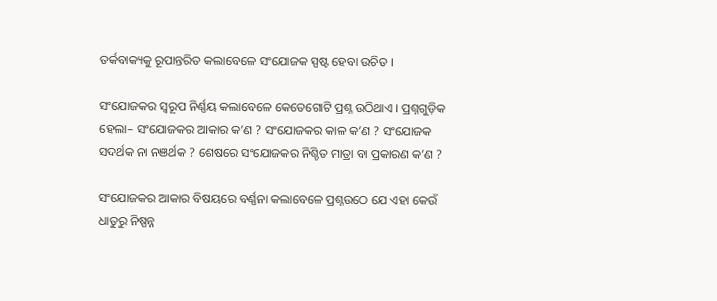ତର୍କବାକ୍ୟକୁ ରୂପାନ୍ତରିତ କଲାବେଳେ ସଂଯୋଜକ ସ୍ପଷ୍ଟ ହେବା ଉଚିତ ।

ସଂଯୋଜକର ସ୍ବରୂପ ନିର୍ଣ୍ଣୟ କଲାବେଳେ କେତେଗୋଟି ପ୍ରଶ୍ନ ଉଠିଥାଏ । ପ୍ରଶ୍ନଗୁଡ଼ିକ ହେଲା– ସଂଯୋଜକର ଆକାର କ’ଣ ? ସଂଯୋଜକର କାଳ କ’ଣ ? ସଂଯୋଜକ ସଦର୍ଥକ ନା ନଞର୍ଥକ ? ଶେଷରେ ସଂଯୋଜକର ନିଶ୍ଚିତ ମାତ୍ରା ବା ପ୍ରକାରଣ କ’ଣ ?

ସଂଯୋଜକର ଆକାର ବିଷୟରେ ବର୍ଣ୍ଣନା କଲାବେଳେ ପ୍ରଶ୍ନଉଠେ ଯେ ଏହା କେଉଁ ଧାତୁରୁ ନିଷ୍ପନ୍ନ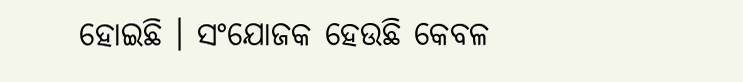ହୋଇଛି । ସଂଯୋଜକ ହେଉଛି କେବଳ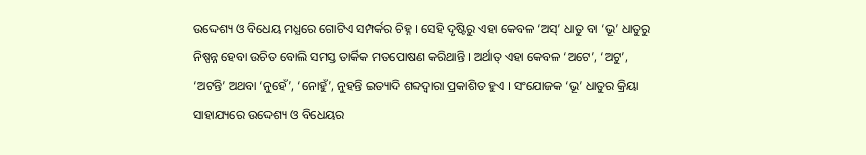ଉଦ୍ଦେଶ୍ୟ ଓ ବିଧେୟ ମଧ୍ଯରେ ଗୋଟିଏ ସମ୍ପର୍କର ଚିହ୍ନ । ସେହି ଦୃଷ୍ଟିରୁ ଏହା କେବଳ ‘ଅସ୍’ ଧାତୁ ବା ‘ଭୂ’ ଧାତୁରୁ ନିଷ୍ପନ୍ନ ହେବା ଉଚିତ ବୋଲି ସମସ୍ତ ତାର୍କିକ ମତପୋଷଣ କରିଥାନ୍ତି । ଅର୍ଥାତ୍ ଏହା କେବଳ ‘ଅଟେ’, ‘ଅଟୁ’, ‘ଅଟନ୍ତି’ ଅଥବା ‘ନୁହେଁ’, ‘ନୋହୁଁ’, ନୁହନ୍ତି ଇତ୍ୟାଦି ଶବ୍ଦଦ୍ୱାରା ପ୍ରକାଶିତ ହୁଏ । ସଂଯୋଜକ ‘ଭୂ’ ଧାତୁର କ୍ରିୟା ସାହାଯ୍ୟରେ ଉଦ୍ଦେଶ୍ୟ ଓ ବିଧେୟର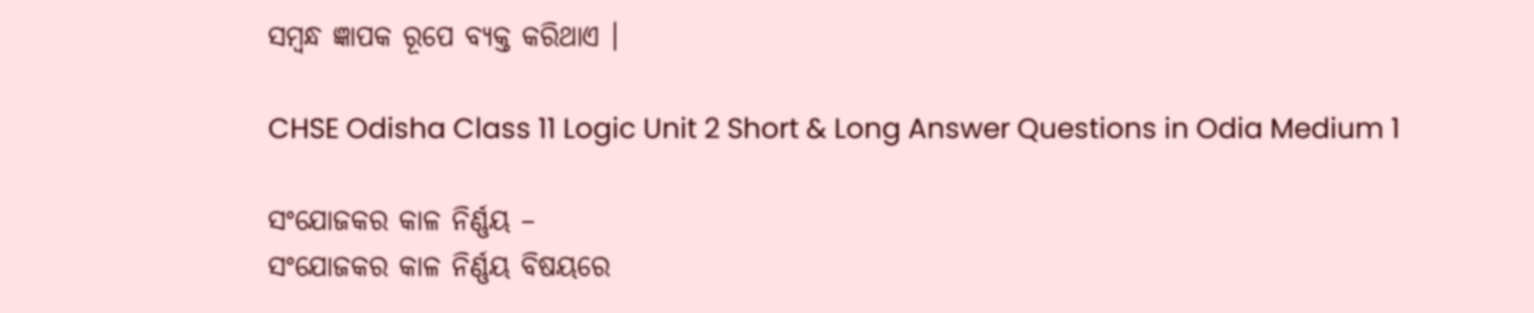ସମ୍ବନ୍ଧ ଜ୍ଞାପକ ରୂପେ ବ୍ୟକ୍ତ କରିଥାଏ ।

CHSE Odisha Class 11 Logic Unit 2 Short & Long Answer Questions in Odia Medium 1

ସଂଯୋଜକର କାଳ ନିର୍ଣ୍ଣୟ –
ସଂଯୋଜକର କାଳ ନିର୍ଣ୍ଣୟ ବିଷୟରେ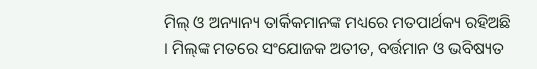ମିଲ୍ ଓ ଅନ୍ୟାନ୍ୟ ତାର୍କିକମାନଙ୍କ ମଧ୍ୟରେ ମତପାର୍ଥକ୍ୟ ରହିଅଛି । ମିଲ୍‌ଙ୍କ ମତରେ ସଂଯୋଜକ ଅତୀତ, ବର୍ତ୍ତମାନ ଓ ଭବିଷ୍ୟତ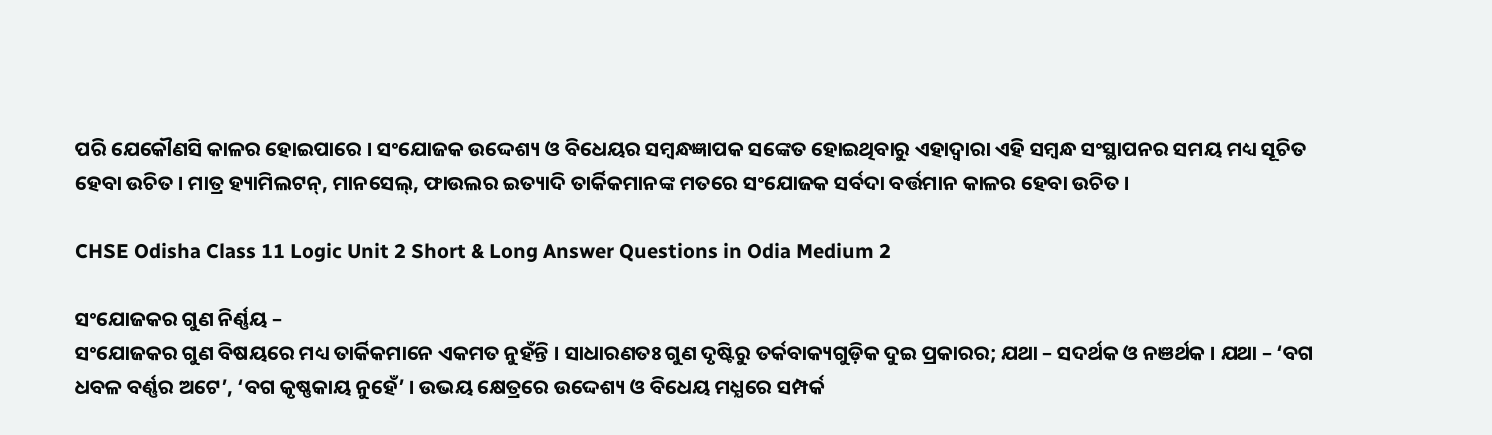ପରି ଯେକୌଣସି କାଳର ହୋଇପାରେ । ସଂଯୋଜକ ଉଦ୍ଦେଶ୍ୟ ଓ ବିଧେୟର ସମ୍ବନ୍ଧଜ୍ଞାପକ ସଙ୍କେତ ହୋଇଥିବାରୁ ଏହାଦ୍ୱାରା ଏହି ସମ୍ବନ୍ଧ ସଂସ୍ଥାପନର ସମୟ ମଧ୍ୟ ସୂଚିତ ହେବା ଉଚିତ । ମାତ୍ର ହ୍ୟାମିଲଟନ୍, ମାନସେଲ୍, ଫାଉଲର ଇତ୍ୟାଦି ତାର୍କିକମାନଙ୍କ ମତରେ ସଂଯୋଜକ ସର୍ବଦା ବର୍ତ୍ତମାନ କାଳର ହେବା ଉଚିତ ।

CHSE Odisha Class 11 Logic Unit 2 Short & Long Answer Questions in Odia Medium 2

ସଂଯୋଜକର ଗୁଣ ନିର୍ଣ୍ଣୟ –
ସଂଯୋଜକର ଗୁଣ ବିଷୟରେ ମଧ୍ୟ ତାର୍କିକମାନେ ଏକମତ ନୁହଁନ୍ତି । ସାଧାରଣତଃ ଗୁଣ ଦୃଷ୍ଟିରୁ ତର୍କବାକ୍ୟଗୁଡ଼ିକ ଦୁଇ ପ୍ରକାରର; ଯଥା – ସଦର୍ଥକ ଓ ନଞର୍ଥକ । ଯଥା – ‘ବଗ ଧବଳ ବର୍ଣ୍ଣର ଅଟେ’, ‘ବଗ କୃଷ୍ଣକାୟ ନୁହେଁ’ । ଉଭୟ କ୍ଷେତ୍ରରେ ଉଦ୍ଦେଶ୍ୟ ଓ ବିଧେୟ ମଧ୍ଯରେ ସମ୍ପର୍କ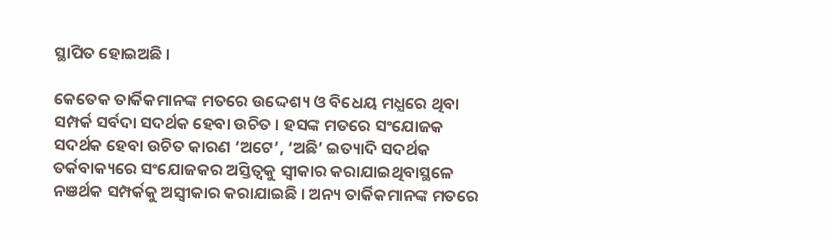ସ୍ଥାପିତ ହୋଇଅଛି ।

କେତେକ ତାର୍କିକମାନଙ୍କ ମତରେ ଉଦ୍ଦେଶ୍ୟ ଓ ବିଧେୟ ମଧ୍ଯରେ ଥିବା ସମ୍ପର୍କ ସର୍ବଦା ସଦର୍ଥକ ହେବା ଉଚିତ । ହସଙ୍କ ମତରେ ସଂଯୋଜକ ସଦର୍ଥକ ହେବା ଉଚିତ କାରଣ ‘ଅଟେ’, ‘ଅଛି’ ଇତ୍ୟାଦି ସଦର୍ଥକ ତର୍କବାକ୍ୟରେ ସଂଯୋଜକର ଅସ୍ତିତ୍ବକୁ ସ୍ଵୀକାର କରାଯାଇଥିବାସ୍ଥଳେ ନଞର୍ଥକ ସମ୍ପର୍କକୁ ଅସ୍ବୀକାର କରାଯାଇଛି । ଅନ୍ୟ ତାର୍କିକମାନଙ୍କ ମତରେ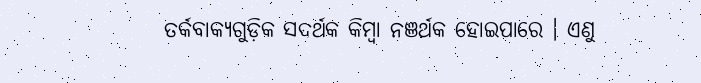ତର୍କବାକ୍ୟଗୁଡ଼ିକ ସଦର୍ଥକ କିମ୍ବା ନଞର୍ଥକ ହୋଇପାରେ । ଏଣୁ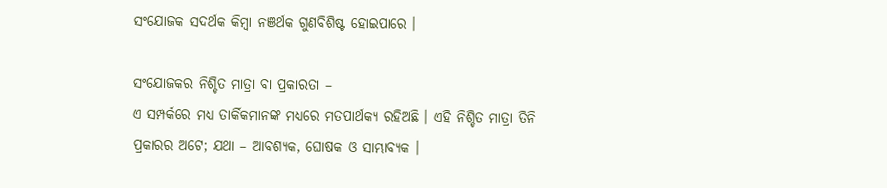ସଂଯୋଜକ ସଦର୍ଥକ କିମ୍ବା ନଞର୍ଥକ ଗୁଣବିଶିଷ୍ଟ ହୋଇପାରେ ।

ସଂଯୋଜକର ନିଶ୍ଚିତ ମାତ୍ରା ବା ପ୍ରକାରତା –
ଏ ସମ୍ପର୍କରେ ମଧ୍ୟ ତାର୍କିକମାନଙ୍କ ମଧ୍ୟରେ ମତପାର୍ଥକ୍ୟ ରହିଅଛି । ଏହି ନିଶ୍ଚିତ ମାତ୍ରା ତିନି ପ୍ରକାରର ଅଟେ; ଯଥା – ଆବଶ୍ୟକ, ଘୋଷକ ଓ ସାମ୍ଭାବ୍ୟକ ।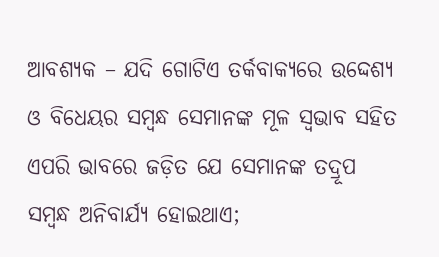ଆବଶ୍ୟକ – ଯଦି ଗୋଟିଏ ତର୍କବାକ୍ୟରେ ଉଦ୍ଦେଶ୍ୟ ଓ ବିଧେୟର ସମ୍ବନ୍ଧ ସେମାନଙ୍କ ମୂଳ ସ୍ବଭାବ ସହିତ ଏପରି ଭାବରେ ଜଡ଼ିତ ଯେ ସେମାନଙ୍କ ତଦ୍ରୂପ ସମ୍ବନ୍ଧ ଅନିବାର୍ଯ୍ୟ ହୋଇଥାଏ;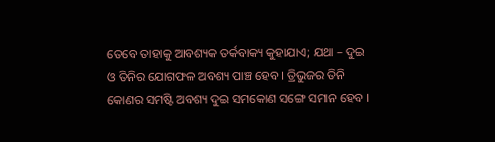ତେବେ ତାହାକୁ ଆବଶ୍ୟକ ତର୍କବାକ୍ୟ କୁହାଯାଏ; ଯଥା – ଦୁଇ ଓ ତିନିର ଯୋଗଫଳ ଅବଶ୍ୟ ପାଞ୍ଚ ହେବ । ତ୍ରିଭୁଜର ତିନି କୋଣର ସମଷ୍ଟି ଅବଶ୍ୟ ଦୁଇ ସମକୋଣ ସଙ୍ଗେ ସମାନ ହେବ ।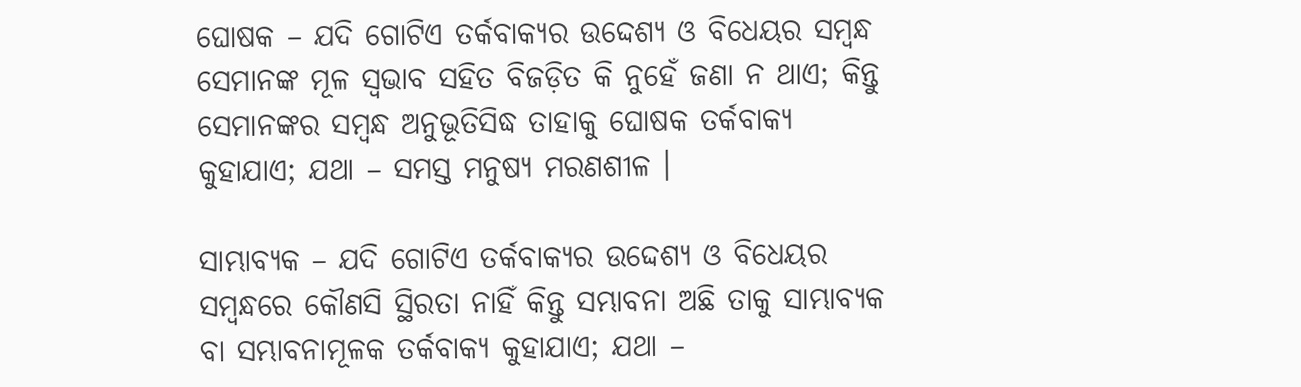ଘୋଷକ – ଯଦି ଗୋଟିଏ ତର୍କବାକ୍ୟର ଉଦ୍ଦେଶ୍ୟ ଓ ବିଧେୟର ସମ୍ବନ୍ଧ ସେମାନଙ୍କ ମୂଳ ସ୍ବଭାବ ସହିତ ବିଜଡ଼ିତ କି ନୁହେଁ ଜଣା ନ ଥାଏ; କିନ୍ତୁ ସେମାନଙ୍କର ସମ୍ବନ୍ଧ ଅନୁଭୂତିସିଦ୍ଧ ତାହାକୁ ଘୋଷକ ତର୍କବାକ୍ୟ କୁହାଯାଏ; ଯଥା – ସମସ୍ତ ମନୁଷ୍ୟ ମରଣଶୀଳ ।

ସାମ୍ଭାବ୍ୟକ – ଯଦି ଗୋଟିଏ ତର୍କବାକ୍ୟର ଉଦ୍ଦେଶ୍ୟ ଓ ବିଧେୟର ସମ୍ବନ୍ଧରେ କୌଣସି ସ୍ଥିରତା ନାହିଁ କିନ୍ତୁ ସମ୍ଭାବନା ଅଛି ତାକୁ ସାମ୍ଭାବ୍ୟକ ବା ସମ୍ଭାବନାମୂଳକ ତର୍କବାକ୍ୟ କୁହାଯାଏ; ଯଥା –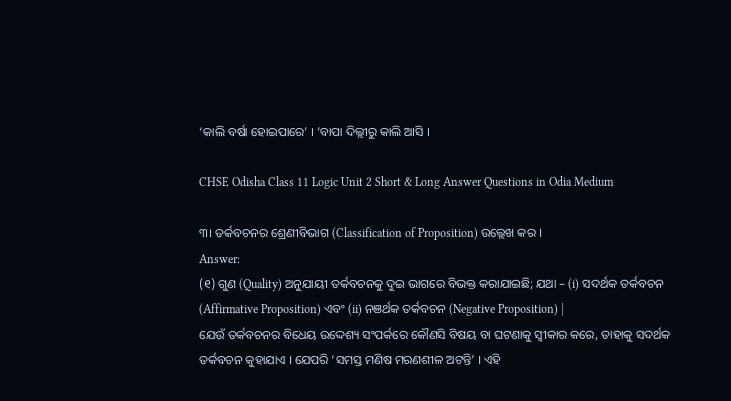‘କାଲି ବର୍ଷା ହୋଇପାରେ’ । ‘ବାପା ଦିଲ୍ଲୀରୁ କାଲି ଆସି ।

CHSE Odisha Class 11 Logic Unit 2 Short & Long Answer Questions in Odia Medium

୩। ତର୍କବଚନର ଶ୍ରେଣୀବିଭାଗ (Classification of Proposition) ଉଲ୍ଲେଖ କର ।
Answer:
(୧) ଗୁଣ (Quality) ଅନୁଯାୟୀ ତର୍କବଚନକୁ ଦୁଇ ଭାଗରେ ବିଭକ୍ତ କରାଯାଇଛି; ଯଥା – (i) ସଦର୍ଥକ ତର୍କବଚନ (Affirmative Proposition) ଏବଂ (ii) ନଞର୍ଥକ ତର୍କବଚନ (Negative Proposition) |
ଯେଉଁ ତର୍କବଚନର ବିଧେୟ ଉଦ୍ଦେଶ୍ୟ ସଂପର୍କରେ କୌଣସି ବିଷୟ ବା ଘଟଣାକୁ ସ୍ବୀକାର କରେ, ତାହାକୁ ସଦର୍ଥକ ତର୍କବଚନ କୁହାଯାଏ । ଯେପରି ‘ସମସ୍ତ ମଣିଷ ମରଣଶୀଳ ଅଟନ୍ତି’ । ଏହି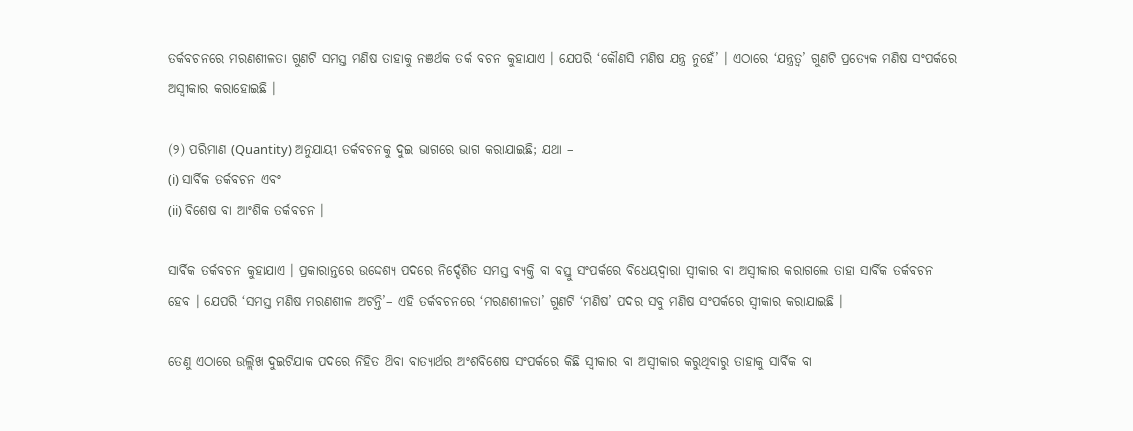ତର୍କବଚନରେ ମରଣଶୀଳତା ଗୁଣଟି ସମସ୍ତ ମଣିଷ ତାହାକୁ ନଞର୍ଥକ ତର୍କ ବଚନ କୁହାଯାଏ । ଯେପରି ‘କୌଣସି ମଣିଷ ଯନ୍ତ୍ର ନୁହେଁ’ । ଏଠାରେ ‘ଯନ୍ତ୍ରତ୍ବ’ ଗୁଣଟି ପ୍ରତ୍ୟେକ ମଣିଷ ସଂପର୍କରେ ଅସ୍ଵୀକାର କରାହୋଇଛି ।

(୨) ପରିମାଣ (Quantity) ଅନୁଯାୟୀ ତର୍କବଚନକୁ ଦୁଇ ଭାଗରେ ଭାଗ କରାଯାଇଛି; ଯଥା –
(i) ସାର୍ବିକ ତର୍କବଚନ ଏବଂ
(ii) ବିଶେଷ ବା ଆଂଶିକ ତର୍କବଚନ ।

ସାର୍ବିକ ତର୍କବଚନ କୁହାଯାଏ । ପ୍ରକାରାନ୍ତରେ ଉଦ୍ଦେଶ୍ୟ ପଦରେ ନିର୍ଦ୍ଦେଶିତ ସମସ୍ତ ବ୍ୟକ୍ତି ବା ବସ୍ତୁ ସଂପର୍କରେ ବିଧେୟଦ୍ବାରା ସ୍ଵୀକାର ବା ଅସ୍ଵୀକାର କରାଗଲେ ତାହା ସାର୍ବିକ ତର୍କବଚନ ହେବ । ଯେପରି ‘ସମସ୍ତ ମଣିଷ ମରଣଶୀଳ ଅଟନ୍ତି’– ଏହି ତର୍କବଚନରେ ‘ମରଣଶୀଳତା’ ଗୁଣଟି ‘ମଣିଷ’ ପଦର ସବୁ ମଣିଷ ସଂପର୍କରେ ସ୍ବୀକାର କରାଯାଇଛି ।

ତେଣୁ ଏଠାରେ ଉଲ୍ଲିଖ ଦୁଇଟିଯାକ ପଦରେ ନିହିତ ଥ‌ିବା ବାତ୍ୟାର୍ଥର ଅଂଶବିଶେଷ ସଂପର୍କରେ କିଛି ସ୍ବୀକାର ବା ଅସ୍ବୀକାର କରୁଥିବାରୁ ତାହାକୁ ସାର୍ବିକ ବା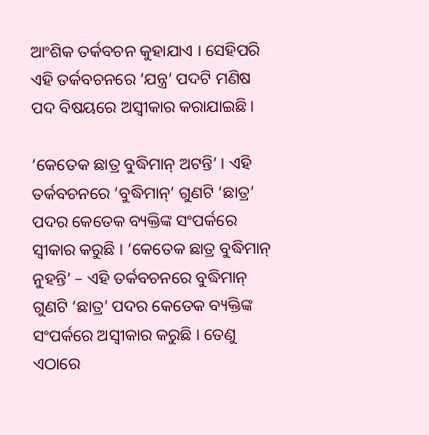ଆଂଶିକ ତର୍କବଚନ କୁହାଯାଏ । ସେହିପରି ଏହି ତର୍କବଚନରେ ‘ଯନ୍ତ୍ର’ ପଦଟି ମଣିଷ ପଦ ବିଷୟରେ ଅସ୍ବୀକାର କରାଯାଇଛି ।

‘କେତେକ ଛାତ୍ର ବୁଦ୍ଧିମାନ୍ ଅଟନ୍ତି’ । ଏହି ତର୍କବଚନରେ ‘ବୁଦ୍ଧିମାନ୍’ ଗୁଣଟି ‘ଛାତ୍ର’ ପଦର କେତେକ ବ୍ୟକ୍ତିଙ୍କ ସଂପର୍କରେ ସ୍ବୀକାର କରୁଛି । ‘କେତେକ ଛାତ୍ର ବୁଦ୍ଧିମାନ୍ ନୁହନ୍ତି’ – ଏହି ତର୍କବଚନରେ ବୁଦ୍ଧିମାନ୍ ଗୁଣଟି ‘ଛାତ୍ର’ ପଦର କେତେକ ବ୍ୟକ୍ତିଙ୍କ ସଂପର୍କରେ ଅସ୍ବୀକାର କରୁଛି । ତେଣୁ ଏଠାରେ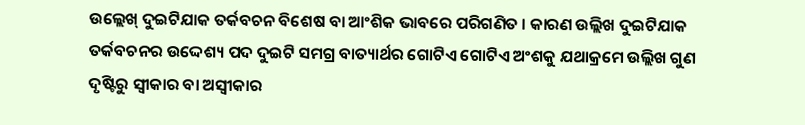ଉଲ୍ଲେଖ୍ ଦୁଇଟିଯାକ ତର୍କବଚନ ବିଶେଷ ବା ଆଂଶିକ ଭାବରେ ପରିଗଣିତ । କାରଣ ଉଲ୍ଲିଖ ଦୁଇଟିଯାକ ତର୍କବଚନର ଉଦ୍ଦେଶ୍ୟ ପଦ ଦୁଇଟି ସମଗ୍ର ବାତ୍ୟାର୍ଥର ଗୋଟିଏ ଗୋଟିଏ ଅଂଶକୁ ଯଥାକ୍ରମେ ଉଲ୍ଲିଖ ଗୁଣ ଦୃଷ୍ଟିରୁ ସ୍ଵୀକାର ବା ଅସ୍ବୀକାର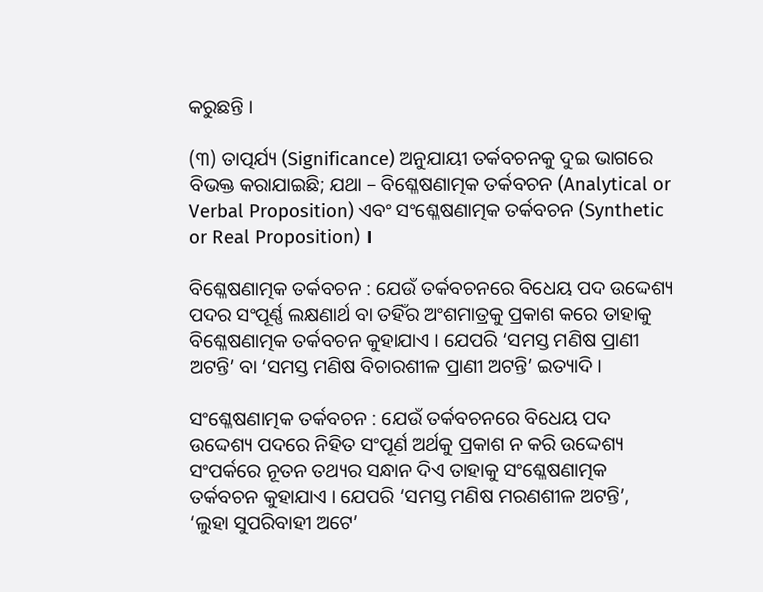କରୁଛନ୍ତି ।

(୩) ତାତ୍ପର୍ଯ୍ୟ (Significance) ଅନୁଯାୟୀ ତର୍କବଚନକୁ ଦୁଇ ଭାଗରେ ବିଭକ୍ତ କରାଯାଇଛି; ଯଥା – ବିଶ୍ଳେଷଣାତ୍ମକ ତର୍କବଚନ (Analytical or Verbal Proposition) ଏବଂ ସଂଶ୍ଳେଷଣାତ୍ମକ ତର୍କବଚନ (Synthetic or Real Proposition) ।

ବିଶ୍ଳେଷଣାତ୍ମକ ତର୍କବଚନ : ଯେଉଁ ତର୍କବଚନରେ ବିଧେୟ ପଦ ଉଦ୍ଦେଶ୍ୟ ପଦର ସଂପୂର୍ଣ୍ଣ ଲକ୍ଷଣାର୍ଥ ବା ତହିଁର ଅଂଶମାତ୍ରକୁ ପ୍ରକାଶ କରେ ତାହାକୁ ବିଶ୍ଳେଷଣାତ୍ମକ ତର୍କବଚନ କୁହାଯାଏ । ଯେପରି ‘ସମସ୍ତ ମଣିଷ ପ୍ରାଣୀ ଅଟନ୍ତି’ ବା ‘ସମସ୍ତ ମଣିଷ ବିଚାରଶୀଳ ପ୍ରାଣୀ ଅଟନ୍ତି’ ଇତ୍ୟାଦି ।

ସଂଶ୍ଳେଷଣାତ୍ମକ ତର୍କବଚନ : ଯେଉଁ ତର୍କବଚନରେ ବିଧେୟ ପଦ ଉଦ୍ଦେଶ୍ୟ ପଦରେ ନିହିତ ସଂପୂର୍ଣ ଅର୍ଥକୁ ପ୍ରକାଶ ନ କରି ଉଦ୍ଦେଶ୍ୟ ସଂପର୍କରେ ନୂତନ ତଥ୍ୟର ସନ୍ଧାନ ଦିଏ ତାହାକୁ ସଂଶ୍ଳେଷଣାତ୍ମକ ତର୍କବଚନ କୁହାଯାଏ । ଯେପରି ‘ସମସ୍ତ ମଣିଷ ମରଣଶୀଳ ଅଟନ୍ତି’, ‘ଲୁହା ସୁପରିବାହୀ ଅଟେ’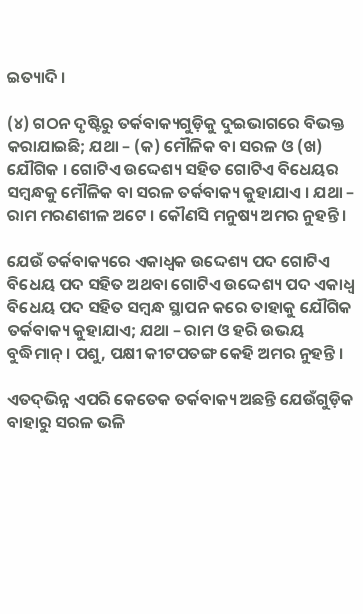ଇତ୍ୟାଦି ।

(୪) ଗଠନ ଦୃଷ୍ଟିରୁ ତର୍କବାକ୍ୟଗୁଡ଼ିକୁ ଦୁଇଭାଗରେ ବିଭକ୍ତ କରାଯାଇଛି; ଯଥା – (କ) ମୌଳିକ ବା ସରଳ ଓ (ଖ) ଯୌଗିକ । ଗୋଟିଏ ଉଦ୍ଦେଶ୍ୟ ସହିତ ଗୋଟିଏ ବିଧେୟର ସମ୍ବନ୍ଧକୁ ମୌଳିକ ବା ସରଳ ତର୍କବାକ୍ୟ କୁହାଯାଏ । ଯଥା – ରାମ ମରଣଶୀଳ ଅଟେ । କୌଣସି ମନୁଷ୍ୟ ଅମର ନୁହନ୍ତି ।

ଯେଉଁ ତର୍କବାକ୍ୟରେ ଏକାଧ୍ଵକ ଉଦ୍ଦେଶ୍ୟ ପଦ ଗୋଟିଏ ବିଧେୟ ପଦ ସହିତ ଅଥବା ଗୋଟିଏ ଉଦ୍ଦେଶ୍ୟ ପଦ ଏକାଧ୍ଵ ବିଧେୟ ପଦ ସହିତ ସମ୍ବନ୍ଧ ସ୍ଥାପନ କରେ ତାହାକୁ ଯୌଗିକ ତର୍କବାକ୍ୟ କୁହାଯାଏ; ଯଥା – ରାମ ଓ ହରି ଉଭୟ ବୁଦ୍ଧିମାନ୍ । ପଶୁ, ପକ୍ଷୀ କୀଟପତଙ୍ଗ କେହି ଅମର ନୁହନ୍ତି ।

ଏତଦ୍‌ଭିନ୍ନ ଏପରି କେତେକ ତର୍କବାକ୍ୟ ଅଛନ୍ତି ଯେଉଁଗୁଡ଼ିକ ବାହାରୁ ସରଳ ଭଳି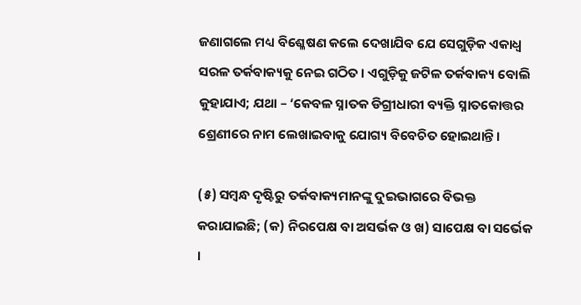ଜଣାଗଲେ ମଧ୍ୟ ବିଶ୍ଳେଷଣ କଲେ ଦେଖାଯିବ ଯେ ସେଗୁଡ଼ିକ ଏକାଧ୍ଵ ସରଳ ତର୍କବାକ୍ୟକୁ ନେଇ ଗଠିତ । ଏଗୁଡ଼ିକୁ ଜଟିଳ ତର୍କବାକ୍ୟ ବୋଲି କୁହାଯାଏ; ଯଥା – ‘କେବଳ ସ୍ନାତକ ଡିଗ୍ରୀଧାରୀ ବ୍ୟକ୍ତି ସ୍ନାତକୋତ୍ତର ଶ୍ରେଣୀରେ ନାମ ଲେଖାଇବାକୁ ଯୋଗ୍ୟ ବିବେଚିତ ହୋଇଥାନ୍ତି।

(୫) ସମ୍ବନ୍ଧ ଦୃଷ୍ଟିରୁ ତର୍କବାକ୍ୟମାନଙ୍କୁ ଦୁଇଭାଗରେ ବିଭକ୍ତ କରାଯାଇଛି; (କ) ନିରପେକ୍ଷ ବା ଅସର୍ଭକ ଓ ଖ) ସାପେକ୍ଷ ବା ସର୍ଭେକ ।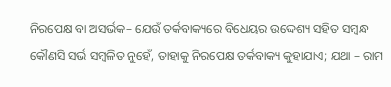ନିରପେକ୍ଷ ବା ଅସର୍ଭକ– ଯେଉଁ ତର୍କବାକ୍ୟରେ ବିଧେୟର ଉଦ୍ଦେଶ୍ୟ ସହିତ ସମ୍ବନ୍ଧ କୌଣସି ସର୍ଭ ସମ୍ବଳିତ ନୁହେଁ, ତାହାକୁ ନିରପେକ୍ଷ ତର୍କବାକ୍ୟ କୁହାଯାଏ; ଯଥା – ରାମ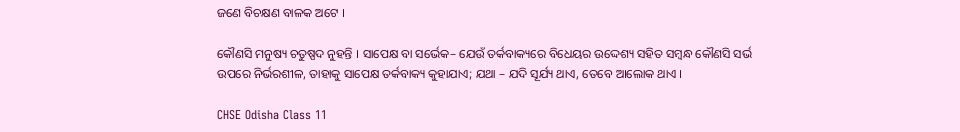ଜଣେ ବିଚକ୍ଷଣ ବାଳକ ଅଟେ ।

କୌଣସି ମନୁଷ୍ୟ ଚତୁଷ୍ପଦ ନୁହନ୍ତି । ସାପେକ୍ଷ ବା ସର୍ଭେକ– ଯେଉଁ ତର୍କବାକ୍ୟରେ ବିଧେୟର ଉଦ୍ଦେଶ୍ୟ ସହିତ ସମ୍ବନ୍ଧ କୌଣସି ସର୍ଭ ଉପରେ ନିର୍ଭରଶୀଳ, ତାହାକୁ ସାପେକ୍ଷ ତର୍କବାକ୍ୟ କୁହାଯାଏ; ଯଥା – ଯଦି ସୂର୍ଯ୍ୟ ଥାଏ, ତେବେ ଆଲୋକ ଥାଏ ।

CHSE Odisha Class 11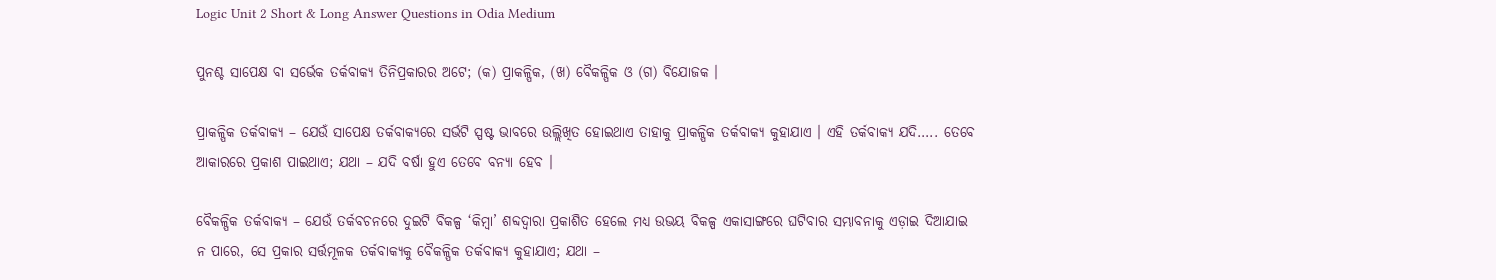Logic Unit 2 Short & Long Answer Questions in Odia Medium

ପୁନଶ୍ଚ ସାପେକ୍ଷ ବା ସର୍ଭେକ ତର୍କବାକ୍ୟ ତିନିପ୍ରକାରର ଅଟେ; (କ) ପ୍ରାକଳ୍ପିକ, (ଖ) ବୈକଳ୍ପିକ ଓ (ଗ) ବିଯୋଜକ ।

ପ୍ରାକଳ୍ପିକ ତର୍କବାକ୍ୟ – ଯେଉଁ ସାପେକ୍ଷ ତର୍କବାକ୍ୟରେ ସର୍ଭଟି ସ୍ପଷ୍ଟ ଭାବରେ ଉଲ୍ଲିଖିତ ହୋଇଥାଏ ତାହାକୁ ପ୍ରାକଳ୍ପିକ ତର୍କବାକ୍ୟ କୁହାଯାଏ । ଏହି ତର୍କବାକ୍ୟ ଯଦି….. ତେବେ ଆକାରରେ ପ୍ରକାଶ ପାଇଥାଏ; ଯଥା – ଯଦି ବର୍ଷା ହୁଏ ତେବେ ବନ୍ୟା ହେବ ।

ବୈକଳ୍ପିକ ତର୍କବାକ୍ୟ – ଯେଉଁ ତର୍କବଚନରେ ଦୁଇଟି ବିକଳ୍ପ ‘କିମ୍ବା’ ଶବ୍ଦଦ୍ବାରା ପ୍ରକାଶିତ ହେଲେ ମଧ୍ୟ ଉଭୟ ବିକଳ୍ପ ଏକାସାଙ୍ଗରେ ଘଟିବାର ସମ୍ଭାବନାକୁ ଏଡ଼ାଇ ଦିଆଯାଇ ନ ପାରେ, ସେ ପ୍ରକାର ସର୍ତ୍ତମୂଳକ ତର୍କବାକ୍ୟକୁ ବୈକଳ୍ପିକ ତର୍କବାକ୍ୟ କୁହାଯାଏ; ଯଥା –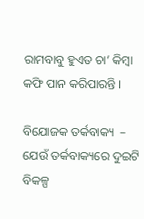ରାମବାବୁ ହୁଏତ ଚା’ କିମ୍ବା କଫି ପାନ କରିପାରନ୍ତି ।

ବିଯୋଜକ ତର୍କବାକ୍ୟ  – ଯେଉଁ ତର୍କବାକ୍ୟରେ ଦୁଇଟି ବିକଳ୍ପ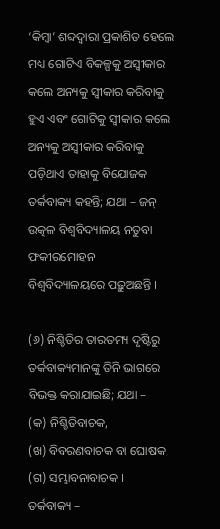‘କିମ୍ବା’ ଶବ୍ଦଦ୍ୱାରା ପ୍ରକାଶିତ ହେଲେ ମଧ୍ୟ ଗୋଟିଏ ବିକଳ୍ପକୁ ଅସ୍ବୀକାର କଲେ ଅନ୍ୟକୁ ସ୍ବୀକାର କରିବାକୁ ହୁଏ ଏବଂ ଗୋଟିକୁ ସ୍ଵୀକାର କଲେ ଅନ୍ୟକୁ ଅସ୍ବୀକାର କରିବାକୁ ପଡ଼ିଥାଏ ତାହାକୁ ବିଯୋଜକ ତର୍କବାକ୍ୟ କହନ୍ତି; ଯଥା – ଜନ୍ ଉତ୍କଳ ବିଶ୍ବବିଦ୍ୟାଳୟ ନତୁବା ଫକୀରମୋହନ ବିଶ୍ବବିଦ୍ୟାଳୟରେ ପଢ଼ୁଅଛନ୍ତି ।

(୬) ନିଶ୍ଚିତିର ତାରତମ୍ୟ ଦୃଷ୍ଟିରୁ ତର୍କବାକ୍ୟମାନଙ୍କୁ ତିନି ଭାଗରେ ବିଭକ୍ତ କରାଯାଇଛି; ଯଥା –
(କ) ନିଶ୍ଚିତିବାଚକ,
(ଖ) ବିବରଣବାଚକ ବା ଘୋଷକ
(ଗ) ସମ୍ଭାବନାବାଚକ ।
ତର୍କବାକ୍ୟ –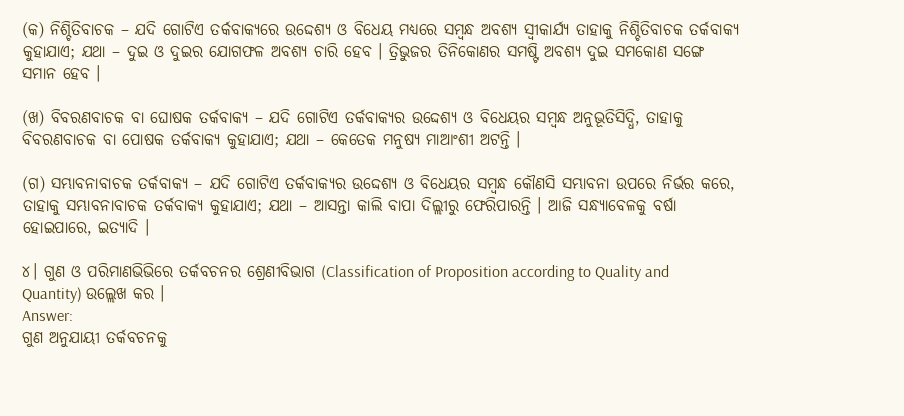(କ) ନିଶ୍ଚିତିବାଚକ – ଯଦି ଗୋଟିଏ ତର୍କବାକ୍ୟରେ ଉଦ୍ଦେଶ୍ୟ ଓ ବିଧେୟ ମଧ୍ଯରେ ସମ୍ବନ୍ଧ ଅବଶ୍ୟ ସ୍ବୀକାର୍ଯ୍ୟ ତାହାକୁ ନିଶ୍ଚିତିବାଚକ ତର୍କବାକ୍ୟ କୁହାଯାଏ; ଯଥା – ଦୁଇ ଓ ଦୁଇର ଯୋଗଫଳ ଅବଶ୍ୟ ଚାରି ହେବ । ତ୍ରିଭୁଜର ତିନିକୋଣର ସମଷ୍ଟି ଅବଶ୍ୟ ଦୁଇ ସମକୋଣ ସଙ୍ଗେ ସମାନ ହେବ ।

(ଖ) ବିବରଣବାଚକ ବା ଘୋଷକ ତର୍କବାକ୍ୟ – ଯଦି ଗୋଟିଏ ତର୍କବାକ୍ୟର ଉଦ୍ଦେଶ୍ୟ ଓ ବିଧେୟର ସମ୍ବନ୍ଧ ଅନୁଭୂତିସିଦ୍ଧି, ତାହାକୁ ବିବରଣବାଚକ ବା ପୋଷକ ତର୍କବାକ୍ୟ କୁହାଯାଏ; ଯଥା – କେତେକ ମନୁଷ୍ୟ ମାଆଂଶୀ ଅଟନ୍ତି ।

(ଗ) ସମ୍ଭାବନାବାଚକ ତର୍କବାକ୍ୟ – ଯଦି ଗୋଟିଏ ତର୍କବାକ୍ୟର ଉଦ୍ଦେଶ୍ୟ ଓ ବିଧେୟର ସମ୍ବନ୍ଧ କୌଣସି ସମ୍ଭାବନା ଉପରେ ନିର୍ଭର କରେ, ତାହାକୁ ସମ୍ଭାବନାବାଚକ ତର୍କବାକ୍ୟ କୁହାଯାଏ; ଯଥା – ଆସନ୍ତା କାଲି ବାପା ଦିଲ୍ଲୀରୁ ଫେରିପାରନ୍ତି । ଆଜି ସନ୍ଧ୍ୟାବେଳକୁ ବର୍ଷା ହୋଇପାରେ, ଇତ୍ୟାଦି ।

୪। ଗୁଣ ଓ ପରିମାଣଭିଭିରେ ତର୍କବଚନର ଶ୍ରେଣୀବିଭାଗ (Classification of Proposition according to Quality and Quantity) ଉଲ୍ଲେଖ କର ।
Answer:
ଗୁଣ ଅନୁଯାୟୀ ତର୍କବଚନକୁ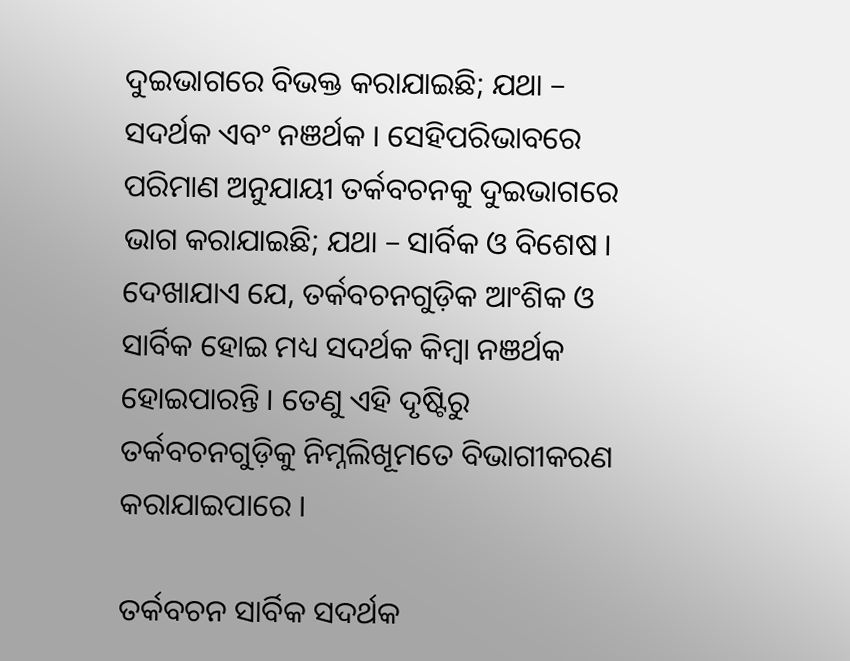ଦୁଇଭାଗରେ ବିଭକ୍ତ କରାଯାଇଛି; ଯଥା – ସଦର୍ଥକ ଏବଂ ନଞର୍ଥକ । ସେହିପରିଭାବରେ ପରିମାଣ ଅନୁଯାୟୀ ତର୍କବଚନକୁ ଦୁଇଭାଗରେ ଭାଗ କରାଯାଇଛି; ଯଥା – ସାର୍ବିକ ଓ ବିଶେଷ । ଦେଖାଯାଏ ଯେ, ତର୍କବଚନଗୁଡ଼ିକ ଆଂଶିକ ଓ ସାର୍ବିକ ହୋଇ ମଧ୍ୟ ସଦର୍ଥକ କିମ୍ବା ନଞର୍ଥକ ହୋଇପାରନ୍ତି । ତେଣୁ ଏହି ଦୃଷ୍ଟିରୁ ତର୍କବଚନଗୁଡ଼ିକୁ ନିମ୍ନଲିଖୂମତେ ବିଭାଗୀକରଣ କରାଯାଇପାରେ ।

ତର୍କବଚନ ସାର୍ବିକ ସଦର୍ଥକ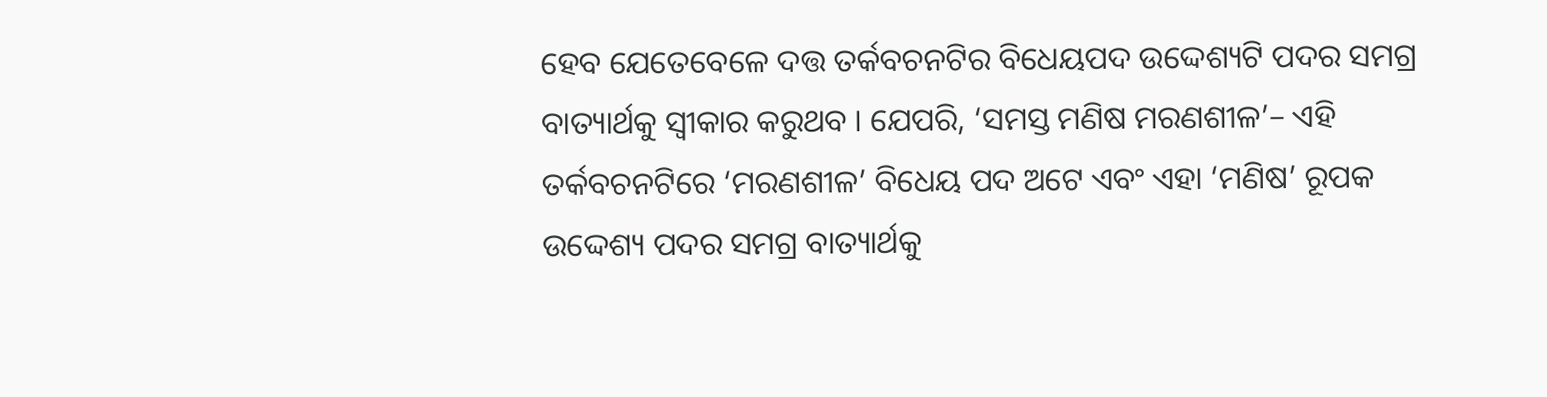ହେବ ଯେତେବେଳେ ଦତ୍ତ ତର୍କବଚନଟିର ବିଧେୟପଦ ଉଦ୍ଦେଶ୍ୟଟି ପଦର ସମଗ୍ର ବାତ୍ୟାର୍ଥକୁ ସ୍ଵୀକାର କରୁଥବ । ଯେପରି, ‘ସମସ୍ତ ମଣିଷ ମରଣଶୀଳ’– ଏହି ତର୍କବଚନଟିରେ ‘ମରଣଶୀଳ’ ବିଧେୟ ପଦ ଅଟେ ଏବଂ ଏହା ‘ମଣିଷ’ ରୂପକ ଉଦ୍ଦେଶ୍ୟ ପଦର ସମଗ୍ର ବାତ୍ୟାର୍ଥକୁ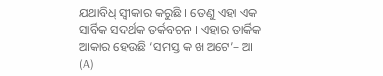ଯଥାବିଧ୍ ସ୍ବୀକାର କରୁଛି । ତେଣୁ ଏହା ଏକ ସାର୍ବିକ ସଦର୍ଥକ ତର୍କବଚନ । ଏହାର ତାର୍କିକ ଆକାର ହେଉଛି ‘ସମସ୍ତ କ ଖ ଅଟେ’– ଆ (A)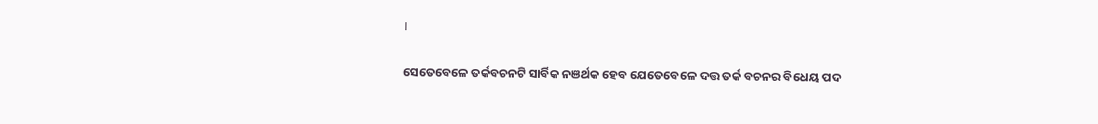।

ସେତେବେଳେ ତର୍କବଚନଟି ସାର୍ବିକ ନଞର୍ଥକ ହେବ ଯେତେବେଳେ ଦତ୍ତ ତର୍କ ବଚନର ବିଧେୟ ପଦ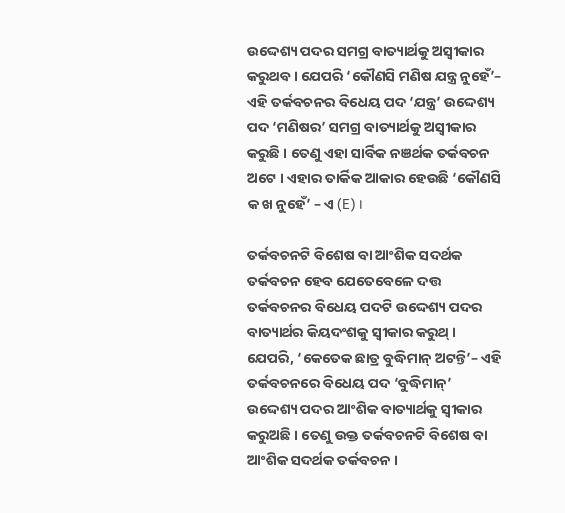ଉଦ୍ଦେଶ୍ୟ ପଦର ସମଗ୍ର ବାତ୍ୟାର୍ଥକୁ ଅସ୍ଵୀକାର କରୁଥବ । ଯେପରି ‘କୌଣସି ମଣିଷ ଯନ୍ତ୍ର ନୁହେଁ’– ଏହି ତର୍କବଚନର ବିଧେୟ ପଦ ‘ଯନ୍ତ୍ର’ ଉଦ୍ଦେଶ୍ୟ ପଦ ‘ମଣିଷର’ ସମଗ୍ର ବାତ୍ୟାର୍ଥକୁ ଅସ୍ବୀକାର କରୁଛି । ତେଣୁ ଏହା ସାର୍ବିକ ନଞର୍ଥକ ତର୍କବଚନ ଅଟେ । ଏହାର ତାର୍କିକ ଆକାର ହେଉଛି ‘କୌଣସି କ ଖ ନୁହେଁ’ – ଏ (E) ।

ତର୍କବଚନଟି ବିଶେଷ ବା ଆଂଶିକ ସଦର୍ଥକ ତର୍କବଚନ ହେବ ଯେତେବେଳେ ଦତ୍ତ ତର୍କବଚନର ବିଧେୟ ପଦଟି ଉଦ୍ଦେଶ୍ୟ ପଦର ବାତ୍ୟାର୍ଥର କିୟଦଂଶକୁ ସ୍ୱୀକାର କରୁଥ୍ । ଯେପରି, ‘କେତେକ ଛାତ୍ର ବୁଦ୍ଧିମାନ୍ ଅଟନ୍ତି’– ଏହି ତର୍କବଚନରେ ବିଧେୟ ପଦ ‘ବୁଦ୍ଧିମାନ୍’ ଉଦ୍ଦେଶ୍ୟ ପଦର ଆଂଶିକ ବାତ୍ୟାର୍ଥକୁ ସ୍ୱୀକାର କରୁଅଛି । ତେଣୁ ଉକ୍ତ ତର୍କବଚନଟି ବିଶେଷ ବା ଆଂଶିକ ସଦର୍ଥକ ତର୍କବଚନ ।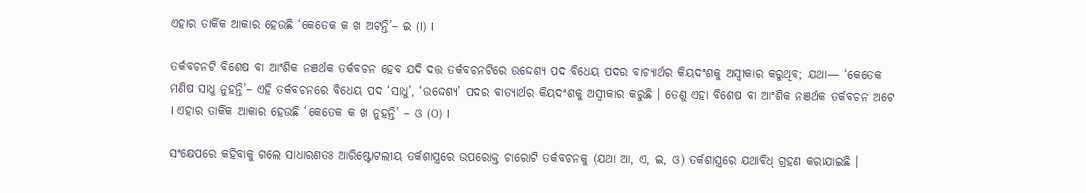ଏହାର ତାର୍କିକ ଆକାର ହେଉଛି ‘କେତେକ କ ଖ ଅଟନ୍ତି’– ଇ (I) ।

ତର୍କବଚନଟି ବିଶେଷ ବା ଆଂଶିକ ନଞର୍ଥକ ତର୍କବଚନ ହେବ ଯଦି ଦତ୍ତ ତର୍କବଚନଟିରେ ଉଦ୍ଦେଶ୍ୟ ପଦ ବିଧେୟ ପଦର ବାଚ୍ୟାର୍ଥର କିୟଦଂଶକୁ ଅସ୍ବୀକାର କରୁଥିବ; ଯଥା— ‘କେତେକ ମଣିଷ ସାଧୁ ନୁହନ୍ତି’– ଏହି ତର୍କବଚନରେ ବିଧେୟ ପଦ ‘ସାଧୁ’, ‘ଉଦ୍ଦେଶ୍ୟ’ ପଦର ବାତ୍ୟାର୍ଥର କିୟଦଂଶକୁ ଅସ୍ବୀକାର କରୁଛି । ତେଣୁ ଏହା ବିଶେଷ ବା ଆଂଶିକ ନଞର୍ଥକ ତର୍କବଚନ ଅଟେ । ଏହାର ତାର୍କିକ ଆକାର ହେଉଛି ‘କେତେକ କ ଖ ନୁହନ୍ତି’ – ଓ (O) ।

ସଂକ୍ଷେପରେ କହିବାକୁ ଗଲେ ସାଧାରଣତଃ ଆରିଷ୍ଟୋଟଲୀୟ ତର୍କଶାସ୍ତ୍ରରେ ଉପରୋକ୍ତ ଚାରୋଟି ତର୍କବଚନକୁ (ଯଥା ଆ, ଏ, ଇ, ଓ) ତର୍କଶାସ୍ତ୍ରରେ ଯଥାବିଧ୍ ଗ୍ରହଣ କରାଯାଇଛି ।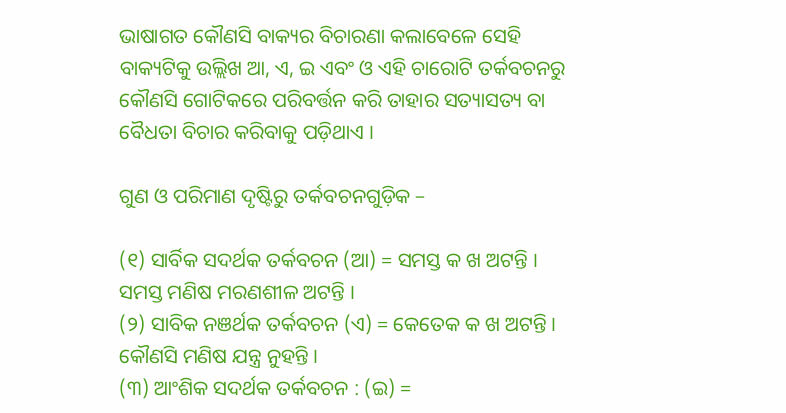ଭାଷାଗତ କୌଣସି ବାକ୍ୟର ବିଚାରଣା କଲାବେଳେ ସେହି ବାକ୍ୟଟିକୁ ଉଲ୍ଲିଖ ଆ, ଏ, ଇ ଏବଂ ଓ ଏହି ଚାରୋଟି ତର୍କବଚନରୁ କୌଣସି ଗୋଟିକରେ ପରିବର୍ତ୍ତନ କରି ତାହାର ସତ୍ୟାସତ୍ୟ ବା ବୈଧତା ବିଚାର କରିବାକୁ ପଡ଼ିଥାଏ ।

ଗୁଣ ଓ ପରିମାଣ ଦୃଷ୍ଟିରୁ ତର୍କବଚନଗୁଡ଼ିକ –

(୧) ସାର୍ବିକ ସଦର୍ଥକ ତର୍କବଚନ (ଆ) = ସମସ୍ତ କ ଖ ଅଟନ୍ତି ।
ସମସ୍ତ ମଣିଷ ମରଣଶୀଳ ଅଟନ୍ତି ।
(୨) ସାବିକ ନଞର୍ଥକ ତର୍କବଚନ (ଏ) = କେତେକ କ ଖ ଅଟନ୍ତି ।
କୌଣସି ମଣିଷ ଯନ୍ତ୍ର ନୁହନ୍ତି ।
(୩) ଆଂଶିକ ସଦର୍ଥକ ତର୍କବଚନ : (ଇ) =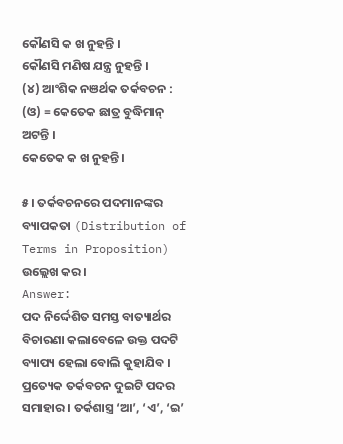କୌଣସି କ ଖ ନୁହନ୍ତି ।
କୌଣସି ମଣିଷ ଯନ୍ତ୍ର ନୁହନ୍ତି ।
(୪) ଆଂଶିକ ନଞର୍ଥକ ତର୍କବଚନ : (ଓ) = କେତେକ ଛାତ୍ର ବୁଦ୍ଧିମାନ୍ ଅଟନ୍ତି ।
କେତେକ କ ଖ ନୁହନ୍ତି ।

୫। ତର୍କବଚନରେ ପଦମାନଙ୍କର ବ୍ୟାପକତା (Distribution of Terms in Proposition) ଉଲ୍ଲେଖ କର ।
Answer:
ପଦ ନିର୍ଦ୍ଦେଶିତ ସମସ୍ତ ବାତ୍ୟାର୍ଥର ବିଚାରଣା କଲାବେଳେ ଉକ୍ତ ପଦଟି ବ୍ୟାପ୍ୟ ହେଲା ବୋଲି କୁହାଯିବ । ପ୍ରତ୍ୟେକ ତର୍କବଚନ ଦୁଇଟି ପଦର ସମାହାର । ତର୍କଶାସ୍ତ୍ର ‘ଆ’, ‘ଏ’, ‘ଇ’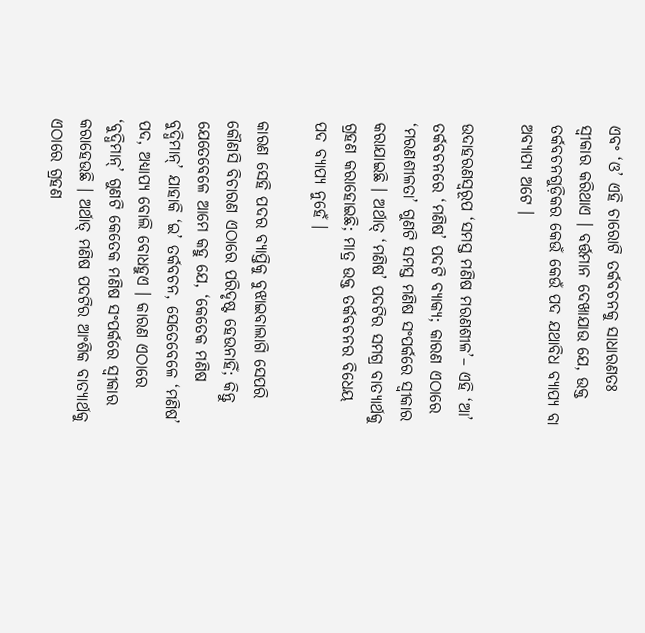ଏବଂ ‘ଓ’ ଏହି ଚାରୋଟି ତର୍କବଚନକୁ ସାଧାରଣତଃ ସ୍ବୀକାର କରିଥାଏ । ବର୍ତ୍ତମାନ ଦେଖାଯାଉ ଯେ, ଉକ୍ତ ତର୍କବଚନଗୁଡ଼ିକର କେଉଁ କେଉଁ ପଦ ଯଥାବିଧ ବ୍ୟାପ୍ୟ ବା ଅବ୍ୟାପ୍ୟ ଅଟେ ।

ଉଦାହରଣସ୍ୱରୂପ ‘ସମସ୍ତ ମଣିଷ ମରଣଶୀଳ’– ଏହି ‘ଆ’ ତର୍କବଚନରେ ‘ମଣିଷ’ ପଦଟି ବ୍ୟାକ୍ୟ; କାରଣ ଏଠାରେ ‘ମରଣଶୀଳତା’ ଗୁଣଟି ସମସ୍ତ ମଣିଷ ସଂପର୍କରେ ସ୍ଵୀକାର କରାଯାଇଛି । ଅର୍ଥାତ୍ ‘ମଣିଷ’ ପଦଟିର ସମଗ୍ର ବାତ୍ୟାର୍ଥକୁ ଗ୍ରହଣ କରାହୋଇଛି; ମାତ୍ର ଉକ୍ତ ତର୍କବଚନର ବିଧେୟ ପଦ ବ୍ୟାପ୍ୟ ନୁହେଁ ।

କାରଣ ସେହି ପଦର ବ୍ୟାପ୍ତିକୁ ବୁଝାଇବାଲାଗି ସେପରି କୌଣସି ବିଚାରଣ ଏଠାରେ ପରିଦୃଷ୍ଟ ହେଉନାହିଁ; କିନ୍ତୁ ଯେତେବେଳେ ଆମେ କହୁ ଯେ, ‘କେତେକ ମଣିଷ ବୁଦ୍ଧିମାନ୍’ ଯାହାକି ‘ଇ’ ତର୍କବଚନ, ସେତେବେଳେ ‘ମଣିଷ’ ପଦ, ଅଧ୍ୟାପ୍ୟ ବୋଲି ବୋଧହୁଏ । କାରଣ ଏଠାରେ ‘ବୁଦ୍ଧିମାନ୍’ ଗୁଣଟି କେତେକ ମଣିଷ ସଂପର୍କରେ ସ୍ୱୀକାର କରାହେଉଛି । ଅର୍ଥାତ୍ ମଣିଷ ପଦଟିର ଆଂଶିକ ବାତ୍ୟାର୍ଥକୁ ଏଠାରେ ଗ୍ରହଣ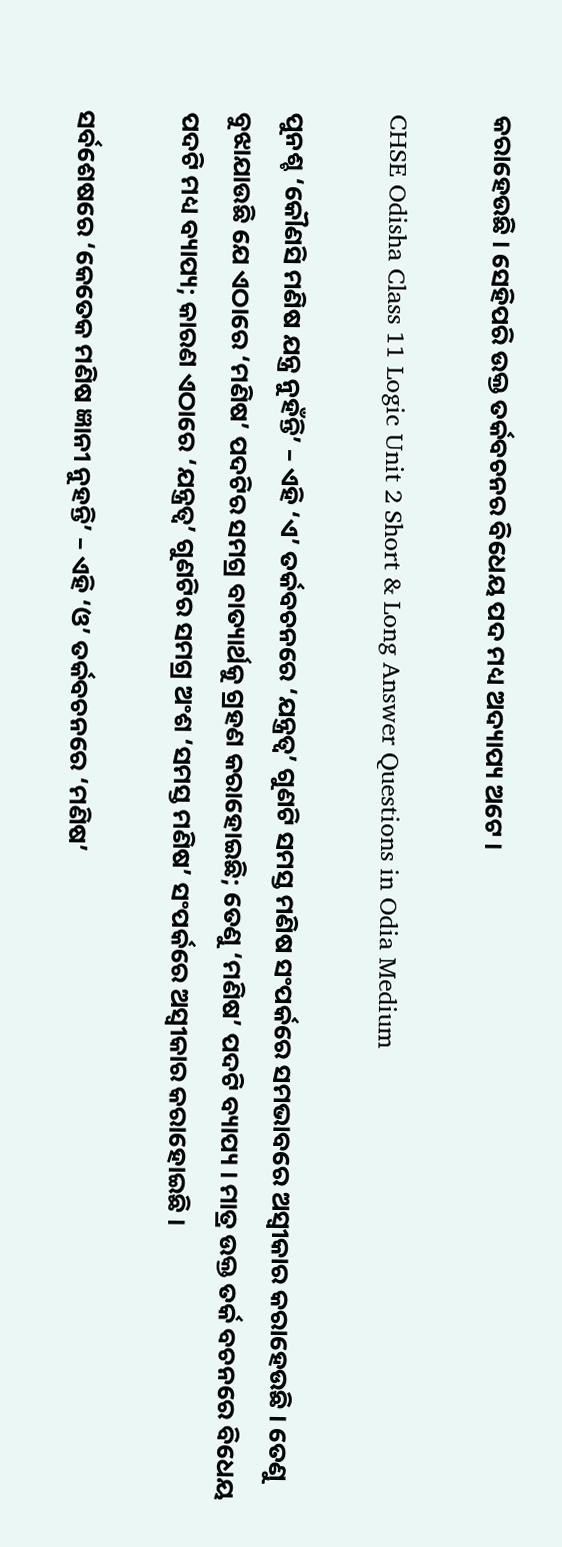କରାହେଉଛି । ସେହିପରି ଉକ୍ତ ତର୍କବଚନର ବିଧେୟ ପଦ ମଧ୍ୟ ଅଦ୍ୟାପ୍ୟ ଅଟେ ।

CHSE Odisha Class 11 Logic Unit 2 Short & Long Answer Questions in Odia Medium

ପୁନଶ୍ଚ ‘କୌଣସି ମଣିଷ ଯନ୍ତ୍ର ନୁହଁନ୍ତି’ – ଏହି ‘ଏ’ ତର୍କବଚନରେ ‘ଯନ୍ତ୍ରତ୍ୱ’ ଗୁଣଟି ସମସ୍ତ ମଣିଷ ସଂପର୍କରେ ସମଭାବରେ ଅସ୍ଵୀକାର କରାହେଉଛି । ତେଣୁ ବୁଝାଯାଉଛି ଯେ ଏଠାରେ ‘ମଣିଷ’ ପଦଟିର ସମଗ୍ର ବାତ୍ୟାର୍ଥକୁ ଗ୍ରହଣ କରାହୋଇଛି; ତେଣୁ ‘ମଣିଷ’ ପଦଟି ବ୍ୟାପ୍ୟ । ମାତ୍ର ଉକ୍ତ ତର୍କ ବଚନରେ ବିଧେୟ ପଦଟି ମଧ୍ୟ ବ୍ୟାପ୍ୟ; କାରଣ ଏଠାରେ ‘ଯନ୍ତ୍ରତ୍ଵ’ ଗୁଣଟିର ସମଗ୍ର ଅଂଶ ‘ସମସ୍ତ ମଣିଷ’ ସଂପର୍କରେ ଅସ୍ଵୀକାର କରାହୋଇଛି ।

ସର୍ବଶେଷରେ ‘କେତେକ ମଣିଷ ଜ୍ଞାନୀ ନୁହନ୍ତି’ – ଏହି ‘ଓ’ ତର୍କବଚନରେ ‘ମଣିଷ’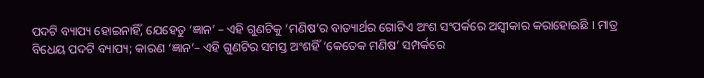ପଦଟି ବ୍ୟାପ୍ୟ ହୋଇନାହିଁ, ଯେହେତୁ ‘ଜ୍ଞାନ’ – ଏହି ଗୁଣଟିକୁ ‘ମଣିଷ’ର ବାତ୍ୟାର୍ଥର ଗୋଟିଏ ଅଂଶ ସଂପର୍କରେ ଅସ୍ଵୀକାର କରାହୋଇଛି । ମାତ୍ର ବିଧେୟ ପଦଟି ବ୍ୟାପ୍ୟ; କାରଣ ‘ଜ୍ଞାନ’– ଏହି ଗୁଣଟିର ସମସ୍ତ ଅଂଶହିଁ ‘କେତେକ ମଣିଷ’ ସମ୍ପର୍କରେ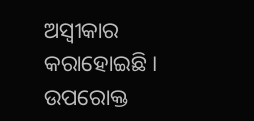ଅସ୍ବୀକାର କରାହୋଇଛି ।
ଉପରୋକ୍ତ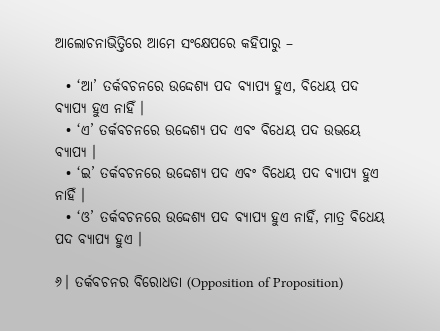ଆଲୋଚନାଭିତ୍ତିରେ ଆମେ ସଂକ୍ଷେପରେ କହିପାରୁ –

  • ‘ଆ’ ତର୍କବଚନରେ ଉଦ୍ଦେଶ୍ୟ ପଦ ବ୍ୟାପ୍ୟ ହୁଏ, ବିଧେୟ ପଦ ବ୍ୟାପ୍ୟ ହୁଏ ନାହିଁ ।
  • ‘ଏ’ ତର୍କବଚନରେ ଉଦ୍ଦେଶ୍ୟ ପଦ ଏବଂ ବିଧେୟ ପଦ ଉଭୟେ ବ୍ୟାପ୍ୟ ।
  • ‘ଇ’ ତର୍କବଚନରେ ଉଦ୍ଦେଶ୍ୟ ପଦ ଏବଂ ବିଧେୟ ପଦ ବ୍ଯାପ୍ୟ ହୁଏ ନାହିଁ ।
  • ‘ଓ’ ତର୍କବଚନରେ ଉଦ୍ଦେଶ୍ୟ ପଦ ବ୍ୟାପ୍ୟ ହୁଏ ନାହିଁ, ମାତ୍ର ବିଧେୟ ପଦ ବ୍ୟାପ୍ୟ ହୁଏ ।

୬। ତର୍କବଚନର ବିରୋଧତା (Opposition of Proposition)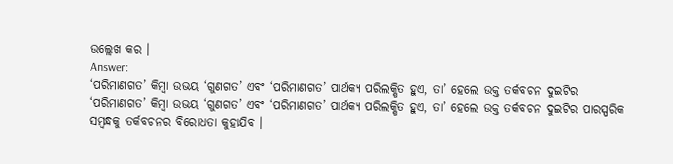ଉଲ୍ଲେଖ କର ।
Answer:
‘ପରିମାଣଗତ’ କିମ୍ବା ଉଭୟ ‘ଗୁଣଗତ’ ଏବଂ ‘ପରିମାଣଗତ’ ପାର୍ଥକ୍ୟ ପରିଲକ୍ଷିତ ହୁଏ, ତା’ ହେଲେ ଉକ୍ତ ତର୍କବଚନ ଦୁଇଟିର ‘ପରିମାଣଗତ’ କିମ୍ବା ଉଭୟ ‘ଗୁଣଗତ’ ଏବଂ ‘ପରିମାଣଗତ’ ପାର୍ଥକ୍ୟ ପରିଲକ୍ଷିତ ହୁଏ, ତା’ ହେଲେ ଉକ୍ତ ତର୍କବଚନ ଦୁଇଟିର ପାରସ୍ପରିକ ସମ୍ବନ୍ଧକୁ ତର୍କବଚନର ବିରୋଧତା କୁହାଯିବ ।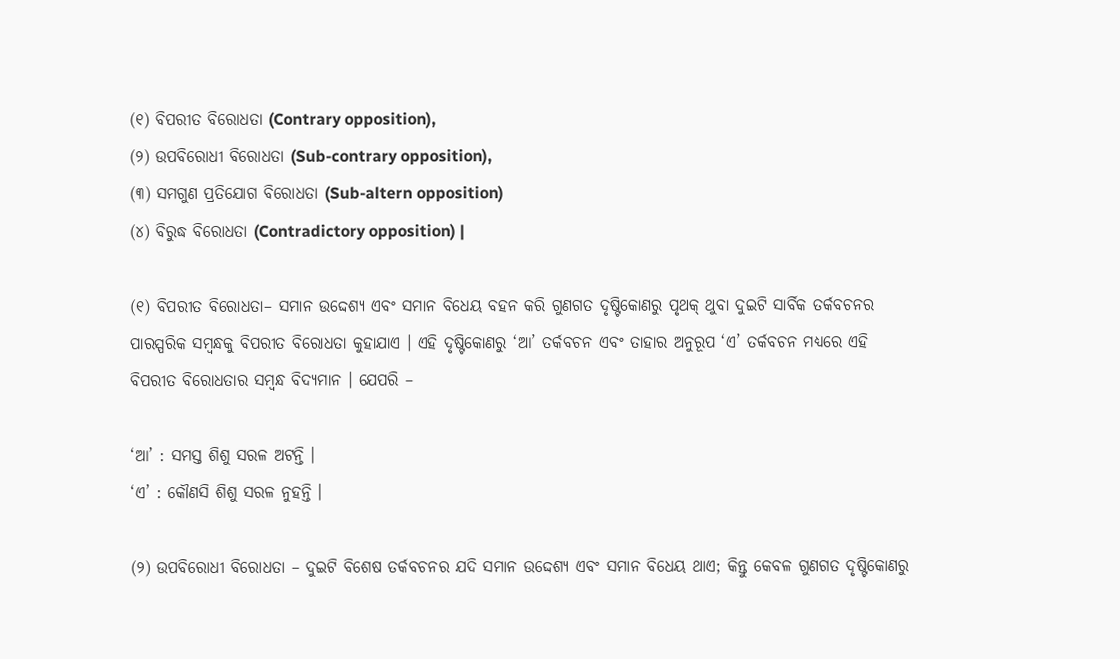(୧) ବିପରୀତ ବିରୋଧତା (Contrary opposition),
(୨) ଉପବିରୋଧୀ ବିରୋଧତା (Sub-contrary opposition),
(୩) ସମଗୁଣ ପ୍ରତିଯୋଗ ବିରୋଧତା (Sub-altern opposition)
(୪) ବିରୁଦ୍ଧ ବିରୋଧତା (Contradictory opposition) |

(୧) ବିପରୀତ ବିରୋଧତା– ସମାନ ଉଦ୍ଦେଶ୍ୟ ଏବଂ ସମାନ ବିଧେୟ ବହନ କରି ଗୁଣଗତ ଦୃଷ୍ଟିକୋଣରୁ ପୃଥକ୍ ଥୁବା ଦୁଇଟି ସାର୍ବିକ ତର୍କବଚନର ପାରସ୍ପରିକ ସମ୍ବନ୍ଧକୁ ବିପରୀତ ବିରୋଧତା କୁହାଯାଏ । ଏହି ଦୃଷ୍ଟିକୋଣରୁ ‘ଆ’ ତର୍କବଚନ ଏବଂ ତାହାର ଅନୁରୂପ ‘ଏ’ ତର୍କବଚନ ମଧ୍ଯରେ ଏହି ବିପରୀତ ବିରୋଧତାର ସମ୍ବନ୍ଧ ବିଦ୍ୟମାନ । ଯେପରି –

‘ଆ’ : ସମସ୍ତ ଶିଶୁ ସରଳ ଅଟନ୍ତି ।
‘ଏ’ : କୌଣସି ଶିଶୁ ସରଳ ନୁହନ୍ତି ।

(୨) ଉପବିରୋଧୀ ବିରୋଧତା – ଦୁଇଟି ବିଶେଷ ତର୍କବଚନର ଯଦି ସମାନ ଉଦ୍ଦେଶ୍ୟ ଏବଂ ସମାନ ବିଧେୟ ଥାଏ; କିନ୍ତୁ କେବଳ ଗୁଣଗତ ଦୃଷ୍ଟିକୋଣରୁ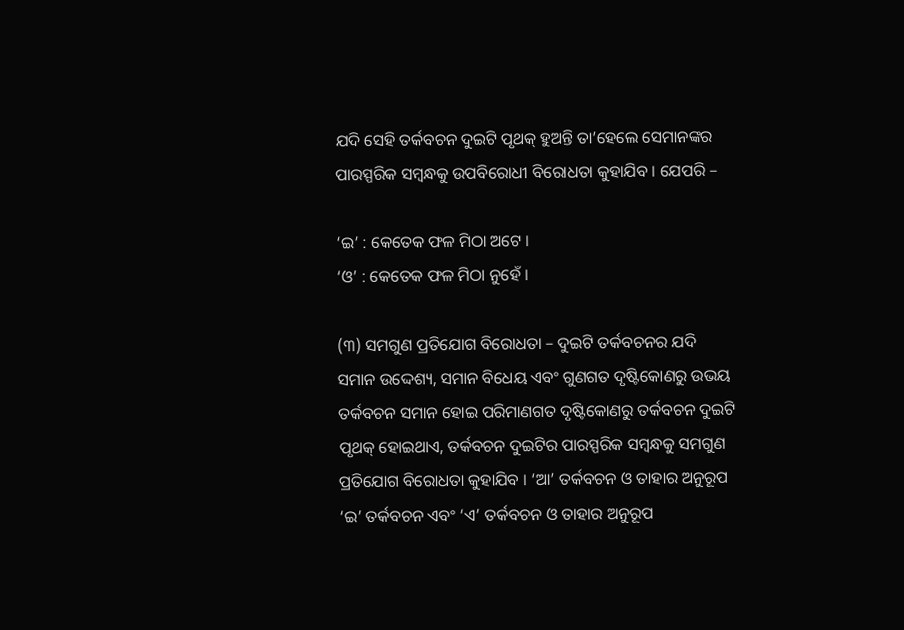ଯଦି ସେହି ତର୍କବଚନ ଦୁଇଟି ପୃଥକ୍ ହୁଅନ୍ତି ତା’ହେଲେ ସେମାନଙ୍କର ପାରସ୍ପରିକ ସମ୍ବନ୍ଧକୁ ଉପବିରୋଧୀ ବିରୋଧତା କୁହାଯିବ । ଯେପରି –

‘ଇ’ : କେତେକ ଫଳ ମିଠା ଅଟେ ।
‘ଓ’ : କେତେକ ଫଳ ମିଠା ନୁହେଁ ।

(୩) ସମଗୁଣ ପ୍ରତିଯୋଗ ବିରୋଧତା – ଦୁଇଟି ତର୍କବଚନର ଯଦି ସମାନ ଉଦ୍ଦେଶ୍ୟ, ସମାନ ବିଧେୟ ଏବଂ ଗୁଣଗତ ଦୃଷ୍ଟିକୋଣରୁ ଉଭୟ ତର୍କବଚନ ସମାନ ହୋଇ ପରିମାଣଗତ ଦୃଷ୍ଟିକୋଣରୁ ତର୍କବଚନ ଦୁଇଟି ପୃଥକ୍ ହୋଇଥାଏ, ତର୍କବଚନ ଦୁଇଟିର ପାରସ୍ପରିକ ସମ୍ବନ୍ଧକୁ ସମଗୁଣ ପ୍ରତିଯୋଗ ବିରୋଧତା କୁହାଯିବ । ‘ଆ’ ତର୍କବଚନ ଓ ତାହାର ଅନୁରୂପ ‘ଇ’ ତର୍କବଚନ ଏବଂ ‘ଏ’ ତର୍କବଚନ ଓ ତାହାର ଅନୁରୂପ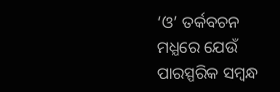‘ଓ’ ତର୍କବଚନ ମଧ୍ଯରେ ଯେଉଁ ପାରସ୍ପରିକ ସମ୍ବନ୍ଧ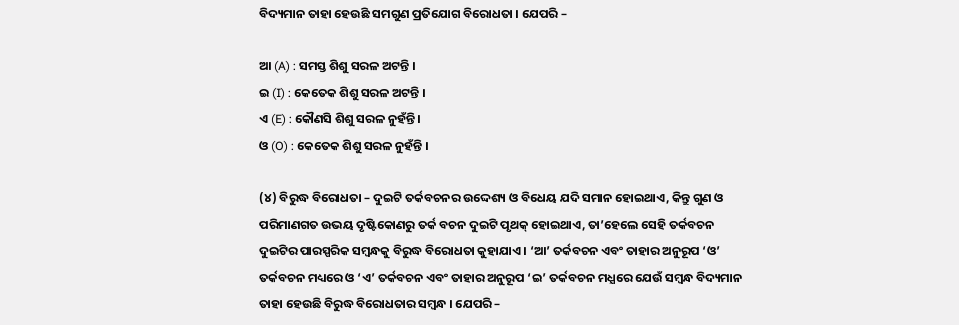ବିଦ୍ୟମାନ ତାହା ହେଉଛି ସମଗୁଣ ପ୍ରତିଯୋଗ ବିରୋଧତା । ଯେପରି –

ଆ (A) : ସମସ୍ତ ଶିଶୁ ସରଳ ଅଟନ୍ତି ।
ଇ (I) : କେତେକ ଶିଶୁ ସରଳ ଅଟନ୍ତି ।
ଏ (E) : କୌଣସି ଶିଶୁ ସରଳ ନୁହଁନ୍ତି ।
ଓ (O) : କେତେକ ଶିଶୁ ସରଳ ନୁହଁନ୍ତି ।

(୪) ବିରୁଦ୍ଧ ବିରୋଧତା – ଦୁଇଟି ତର୍କବଚନର ଉଦ୍ଦେଶ୍ୟ ଓ ବିଧେୟ ଯଦି ସମାନ ହୋଇଥାଏ, କିନ୍ତୁ ଗୁଣ ଓ ପରିମାଣଗତ ଉଭୟ ଦୃଷ୍ଟିକୋଣରୁ ତର୍କ ବଚନ ଦୁଇଟି ପୃଥକ୍ ହୋଇଥାଏ, ତା’ହେଲେ ସେହି ତର୍କବଚନ ଦୁଇଟିର ପାରସ୍ପରିକ ସମ୍ବନ୍ଧକୁ ବିରୁଦ୍ଧ ବିରୋଧତା କୁହାଯାଏ । ‘ଆ’ ତର୍କବଚନ ଏବଂ ତାହାର ଅନୁରୂପ ‘ଓ’ ତର୍କବଚନ ମଧ୍ୟରେ ଓ ‘ଏ’ ତର୍କବଚନ ଏବଂ ତାହାର ଅନୁରୂପ ‘ଇ’ ତର୍କବଚନ ମଧ୍ଯରେ ଯେଉଁ ସମ୍ବନ୍ଧ ବିଦ୍ୟମାନ ତାହା ହେଉଛି ବିରୁଦ୍ଧ ବିରୋଧତାର ସମ୍ବନ୍ଧ । ଯେପରି –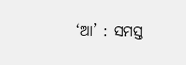‘ଆ’ : ସମସ୍ତ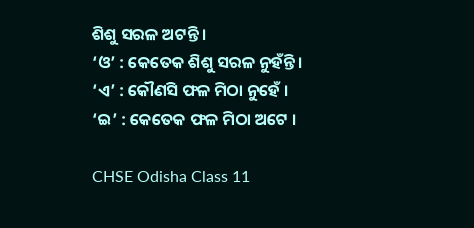ଶିଶୁ ସରଳ ଅଟନ୍ତି ।
‘ଓ’ : କେତେକ ଶିଶୁ ସରଳ ନୁହଁନ୍ତି ।
‘ଏ’ : କୌଣସି ଫଳ ମିଠା ନୁହେଁ ।
‘ଇ’ : କେତେକ ଫଳ ମିଠା ଅଟେ ।

CHSE Odisha Class 11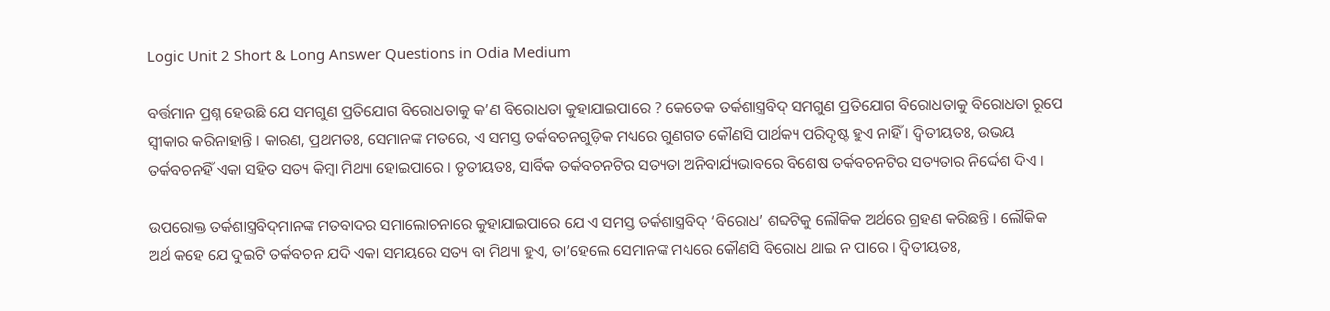Logic Unit 2 Short & Long Answer Questions in Odia Medium

ବର୍ତ୍ତମାନ ପ୍ରଶ୍ନ ହେଉଛି ଯେ ସମଗୁଣ ପ୍ରତିଯୋଗ ବିରୋଧତାକୁ କ’ଣ ବିରୋଧତା କୁହାଯାଇପାରେ ? କେତେକ ତର୍କଶାସ୍ତ୍ରବିଦ୍ ସମଗୁଣ ପ୍ରତିଯୋଗ ବିରୋଧତାକୁ ବିରୋଧତା ରୂପେ ସ୍ଵୀକାର କରିନାହାନ୍ତି । କାରଣ, ପ୍ରଥମତଃ, ସେମାନଙ୍କ ମତରେ, ଏ ସମସ୍ତ ତର୍କବଚନଗୁଡ଼ିକ ମଧ୍ୟରେ ଗୁଣଗତ କୌଣସି ପାର୍ଥକ୍ୟ ପରିଦୃଷ୍ଟ ହୁଏ ନାହିଁ । ଦ୍ବିତୀୟତଃ, ଉଭୟ ତର୍କବଚନହିଁ ଏକା ସହିତ ସତ୍ୟ କିମ୍ବା ମିଥ୍ୟା ହୋଇପାରେ । ତୃତୀୟତଃ, ସାର୍ବିକ ତର୍କବଚନଟିର ସତ୍ୟତା ଅନିବାର୍ଯ୍ୟଭାବରେ ବିଶେଷ ତର୍କବଚନଟିର ସତ୍ୟତାର ନିର୍ଦ୍ଦେଶ ଦିଏ ।

ଉପରୋକ୍ତ ତର୍କଶାସ୍ତ୍ରବିଦ୍‌ମାନଙ୍କ ମତବାଦର ସମାଲୋଚନାରେ କୁହାଯାଇପାରେ ଯେ ଏ ସମସ୍ତ ତର୍କଶାସ୍ତ୍ରବିଦ୍ ‘ବିରୋଧ’ ଶବ୍ଦଟିକୁ ଲୌକିକ ଅର୍ଥରେ ଗ୍ରହଣ କରିଛନ୍ତି । ଲୌକିକ ଅର୍ଥ କହେ ଯେ ଦୁଇଟି ତର୍କବଚନ ଯଦି ଏକା ସମୟରେ ସତ୍ୟ ବା ମିଥ୍ୟା ହୁଏ, ତା’ହେଲେ ସେମାନଙ୍କ ମଧ୍ୟରେ କୌଣସି ବିରୋଧ ଥାଇ ନ ପାରେ । ଦ୍ବିତୀୟତଃ,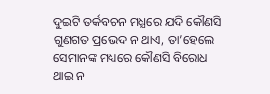ଦୁଇଟି ତର୍କବଚନ ମଧ୍ଯରେ ଯଦି କୌଣସି ଗୁଣଗତ ପ୍ରଭେଦ ନ ଥାଏ, ତା’ହେଲେ ସେମାନଙ୍କ ମଧ୍ୟରେ କୌଣସି ବିରୋଧ ଥାଇ ନ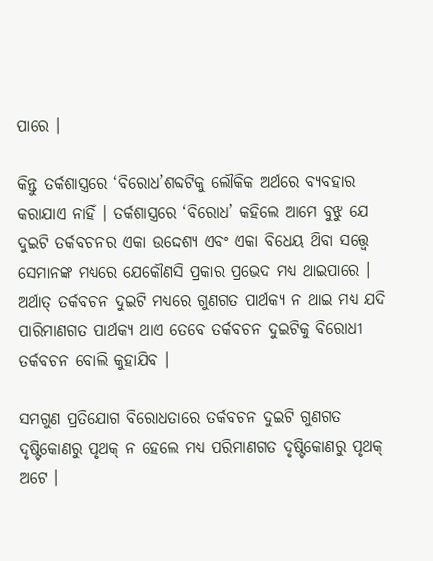ପାରେ ।

କିନ୍ତୁ ତର୍କଶାସ୍ତ୍ରରେ ‘ବିରୋଧ’ଶବ୍ଦଟିକୁ ଲୌକିକ ଅର୍ଥରେ ବ୍ୟବହାର କରାଯାଏ ନାହିଁ । ତର୍କଶାସ୍ତ୍ରରେ ‘ବିରୋଧ’ କହିଲେ ଆମେ ବୁଝୁ ଯେ ଦୁଇଟି ତର୍କବଚନର ଏକା ଉଦ୍ଦେଶ୍ୟ ଏବଂ ଏକା ବିଧେୟ ଥ‌ିବା ସତ୍ତ୍ବେ ସେମାନଙ୍କ ମଧ୍ୟରେ ଯେକୌଣସି ପ୍ରକାର ପ୍ରଭେଦ ମଧ୍ୟ ଥାଇପାରେ । ଅର୍ଥାତ୍ ତର୍କବଚନ ଦୁଇଟି ମଧ୍ୟରେ ଗୁଣଗତ ପାର୍ଥକ୍ୟ ନ ଥାଇ ମଧ୍ୟ ଯଦି ପାରିମାଣଗତ ପାର୍ଥକ୍ୟ ଥାଏ ତେବେ ତର୍କବଚନ ଦୁଇଟିକୁ ବିରୋଧୀ ତର୍କବଚନ ବୋଲି କୁହାଯିବ ।

ସମଗୁଣ ପ୍ରତିଯୋଗ ବିରୋଧତାରେ ତର୍କବଚନ ଦୁଇଟି ଗୁଣଗତ ଦୃଷ୍ଟିକୋଣରୁ ପୃଥକ୍ ନ ହେଲେ ମଧ୍ୟ ପରିମାଣଗତ ଦୃଷ୍ଟିକୋଣରୁ ପୃଥକ୍ ଅଟେ ।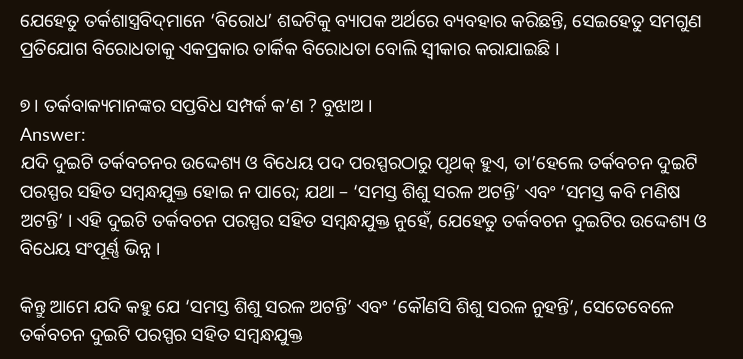ଯେହେତୁ ତର୍କଶାସ୍ତ୍ରବିଦ୍‌ମାନେ ‘ବିରୋଧ’ ଶବ୍ଦଟିକୁ ବ୍ୟାପକ ଅର୍ଥରେ ବ୍ୟବହାର କରିଛନ୍ତି, ସେଇହେତୁ ସମଗୁଣ ପ୍ରତିଯୋଗ ବିରୋଧତାକୁ ଏକପ୍ରକାର ତାର୍କିକ ବିରୋଧତା ବୋଲି ସ୍ୱୀକାର କରାଯାଇଛି ।

୭। ତର୍କବାକ୍ୟମାନଙ୍କର ସପ୍ତବିଧ ସମ୍ପର୍କ କ’ଣ ? ବୁଝାଅ ।
Answer:
ଯଦି ଦୁଇଟି ତର୍କବଚନର ଉଦ୍ଦେଶ୍ୟ ଓ ବିଧେୟ ପଦ ପରସ୍ପରଠାରୁ ପୃଥକ୍ ହୁଏ, ତା’ହେଲେ ତର୍କବଚନ ଦୁଇଟି ପରସ୍ପର ସହିତ ସମ୍ବନ୍ଧଯୁକ୍ତ ହୋଇ ନ ପାରେ; ଯଥା – ‘ସମସ୍ତ ଶିଶୁ ସରଳ ଅଟନ୍ତି’ ଏବଂ ‘ସମସ୍ତ କବି ମଣିଷ ଅଟନ୍ତି’ । ଏହି ଦୁଇଟି ତର୍କବଚନ ପରସ୍ପର ସହିତ ସମ୍ବନ୍ଧଯୁକ୍ତ ନୁହେଁ, ଯେହେତୁ ତର୍କବଚନ ଦୁଇଟିର ଉଦ୍ଦେଶ୍ୟ ଓ ବିଧେୟ ସଂପୂର୍ଣ୍ଣ ଭିନ୍ନ ।

କିନ୍ତୁ ଆମେ ଯଦି କହୁ ଯେ ‘ସମସ୍ତ ଶିଶୁ ସରଳ ଅଟନ୍ତି’ ଏବଂ ‘କୌଣସି ଶିଶୁ ସରଳ ନୁହନ୍ତି’, ସେତେବେଳେ ତର୍କବଚନ ଦୁଇଟି ପରସ୍ପର ସହିତ ସମ୍ବନ୍ଧଯୁକ୍ତ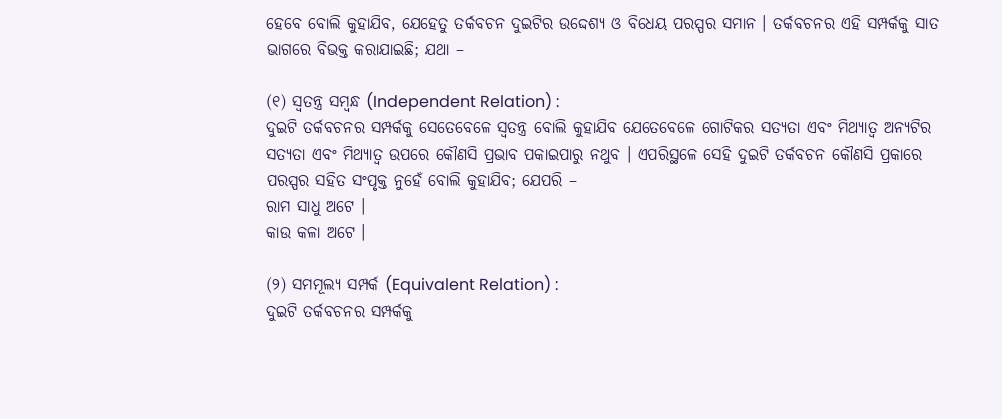ହେବେ ବୋଲି କୁହାଯିବ, ଯେହେତୁ ତର୍କବଚନ ଦୁଇଟିର ଉଦ୍ଦେଶ୍ୟ ଓ ବିଧେୟ ପରସ୍ପର ସମାନ । ତର୍କବଚନର ଏହି ସମ୍ପର୍କକୁ ସାତ ଭାଗରେ ବିଭକ୍ତ କରାଯାଇଛି; ଯଥା –

(୧) ସ୍ଵତନ୍ତ୍ର ସମ୍ବନ୍ଧ (Independent Relation) :
ଦୁଇଟି ତର୍କବଚନର ସମ୍ପର୍କକୁ ସେତେବେଳେ ସ୍ବତନ୍ତ୍ର ବୋଲି କୁହାଯିବ ଯେତେବେଳେ ଗୋଟିକର ସତ୍ୟତା ଏବଂ ମିଥ୍ୟାତ୍ଵ ଅନ୍ୟଟିର ସତ୍ୟତା ଏବଂ ମିଥ୍ୟାତ୍ଵ ଉପରେ କୌଣସି ପ୍ରଭାବ ପକାଇପାରୁ ନଥୁବ । ଏପରିସ୍ଥଳେ ସେହି ଦୁଇଟି ତର୍କବଚନ କୌଣସି ପ୍ରକାରେ ପରସ୍ପର ସହିତ ସଂପୃକ୍ତ ନୁହେଁ ବୋଲି କୁହାଯିବ; ଯେପରି –
ରାମ ସାଧୁ ଅଟେ ।
କାଉ କଳା ଅଟେ ।

(୨) ସମମୂଲ୍ୟ ସମ୍ପର୍କ (Equivalent Relation) :
ଦୁଇଟି ତର୍କବଚନର ସମ୍ପର୍କକୁ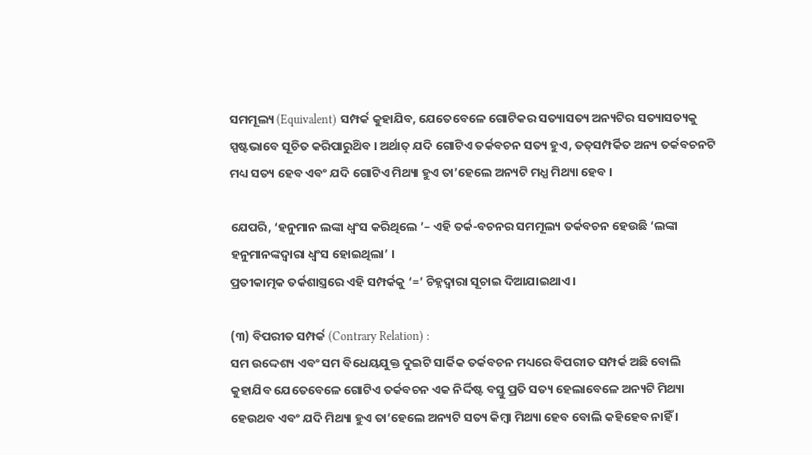ସମମୂଲ୍ୟ (Equivalent) ସମ୍ପର୍କ କୁହାଯିବ, ଯେତେବେଳେ ଗୋଟିକର ସତ୍ୟାସତ୍ୟ ଅନ୍ୟଟିର ସତ୍ୟାସତ୍ୟକୁ ସ୍ପଷ୍ଟଭାବେ ସୂଚିତ କରିପାରୁଥ‌ିବ । ଅର୍ଥାତ୍ ଯଦି ଗୋଟିଏ ତର୍କବଚନ ସତ୍ୟ ହୁଏ, ତତ୍‌ସମ୍ପର୍କିତ ଅନ୍ୟ ତର୍କବଚନଟି ମଧ୍ୟ ସତ୍ୟ ହେବ ଏବଂ ଯଦି ଗୋଟିଏ ମିଥ୍ୟା ହୁଏ ତା’ହେଲେ ଅନ୍ୟଟି ମଧ୍ଯ ମିଥ୍ୟା ହେବ ।

ଯେପରି, ‘ହନୁମାନ ଲଙ୍କା ଧ୍ବଂସ କରିଥିଲେ ’– ଏହି ତର୍କ-ବଚନର ସମମୂଲ୍ୟ ତର୍କବଚନ ହେଉଛି ‘ଲଙ୍କା ହନୁମାନଙ୍କଦ୍ୱାରା ଧ୍ଵଂସ ହୋଇଥିଲା’ ।
ପ୍ରତୀକାତ୍ମକ ତର୍କଶାସ୍ତ୍ରରେ ଏହି ସମ୍ପର୍କକୁ ‘=’ ଚିହ୍ନଦ୍ୱାରା ସୂଚାଇ ଦିଆଯାଇଥାଏ ।

(୩) ବିପରୀତ ସମ୍ପର୍କ (Contrary Relation) :
ସମ ଉଦ୍ଦେଶ୍ୟ ଏବଂ ସମ ବିଧେୟଯୁକ୍ତ ଦୁଇଟି ସାର୍କିକ ତର୍କବଚନ ମଧ୍ୟରେ ବିପରୀତ ସମ୍ପର୍କ ଅଛି ବୋଲି କୁହାଯିବ ଯେତେବେଳେ ଗୋଟିଏ ତର୍କବଚନ ଏକ ନିର୍ଦ୍ଦିଷ୍ଟ ବସ୍ତୁ ପ୍ରତି ସତ୍ୟ ହେଲାବେଳେ ଅନ୍ୟଟି ମିଥ୍ୟା ହେଉଥବ ଏବଂ ଯଦି ମିଥ୍ୟା ହୁଏ ତା’ହେଲେ ଅନ୍ୟଟି ସତ୍ୟ କିମ୍ବା ମିଥ୍ୟା ହେବ ବୋଲି କହିହେବ ନାହିଁ ।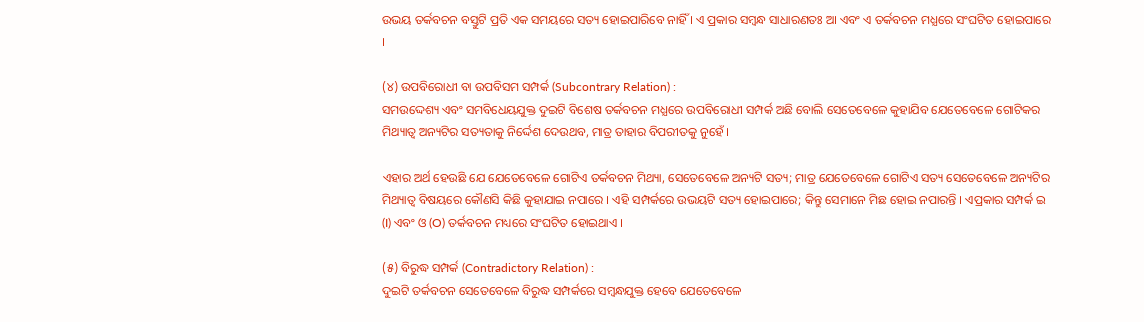ଉଭୟ ତର୍କବଚନ ବସ୍ତୁଟି ପ୍ରତି ଏକ ସମୟରେ ସତ୍ୟ ହୋଇପାରିବେ ନାହିଁ । ଏ ପ୍ରକାର ସମ୍ବନ୍ଧ ସାଧାରଣତଃ ଆ ଏବଂ ଏ ତର୍କବଚନ ମଧ୍ଯରେ ସଂଘଟିତ ହୋଇପାରେ ।

(୪) ଉପବିରୋଧୀ ବା ଉପବିସମ ସମ୍ପର୍କ (Subcontrary Relation) :
ସମଉଦ୍ଦେଶ୍ୟ ଏବଂ ସମବିଧେୟଯୁକ୍ତ ଦୁଇଟି ବିଶେଷ ତର୍କବଚନ ମଧ୍ଯରେ ଉପବିରୋଧୀ ସମ୍ପର୍କ ଅଛି ବୋଲି ସେତେବେଳେ କୁହାଯିବ ଯେତେବେଳେ ଗୋଟିକର ମିଥ୍ୟାତ୍ଵ ଅନ୍ୟଟିର ସତ୍ୟତାକୁ ନିର୍ଦ୍ଦେଶ ଦେଉଥବ, ମାତ୍ର ତାହାର ବିପରୀତକୁ ନୁହେଁ ।

ଏହାର ଅର୍ଥ ହେଉଛି ଯେ ଯେତେବେଳେ ଗୋଟିଏ ତର୍କବଚନ ମିଥ୍ୟା, ସେତେବେଳେ ଅନ୍ୟଟି ସତ୍ୟ; ମାତ୍ର ଯେତେବେଳେ ଗୋଟିଏ ସତ୍ୟ ସେତେବେଳେ ଅନ୍ୟଟିର ମିଥ୍ୟାତ୍ଵ ବିଷୟରେ କୌଣସି କିଛି କୁହାଯାଇ ନପାରେ । ଏହି ସମ୍ପର୍କରେ ଉଭୟଟି ସତ୍ୟ ହୋଇପାରେ; କିନ୍ତୁ ସେମାନେ ମିଛ ହୋଇ ନପାରନ୍ତି । ଏପ୍ରକାର ସମ୍ପର୍କ ଇ (I) ଏବଂ ଓ (O) ତର୍କବଚନ ମଧ୍ୟରେ ସଂଘଟିତ ହୋଇଥାଏ ।

(୫) ବିରୁଦ୍ଧ ସମ୍ପର୍କ (Contradictory Relation) :
ଦୁଇଟି ତର୍କବଚନ ସେତେବେଳେ ବିରୁଦ୍ଧ ସମ୍ପର୍କରେ ସମ୍ବନ୍ଧଯୁକ୍ତ ହେବେ ଯେତେବେଳେ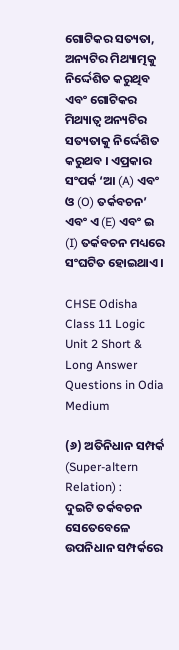ଗୋଟିକର ସତ୍ୟତା, ଅନ୍ୟଟିର ମିଥ୍ୟାତ୍ମକୁ ନିର୍ଦ୍ଦେଶିତ କରୁଥିବ ଏବଂ ଗୋଟିକର ମିଥ୍ୟାତ୍ଵ ଅନ୍ୟଟିର ସତ୍ୟତାକୁ ନିର୍ଦ୍ଦେଶିତ କରୁଥବ । ଏପ୍ରକାର ସଂପର୍କ ‘ଆ (A) ଏବଂ ଓ (O) ତର୍କବଚନ’ ଏବଂ ଏ (E) ଏବଂ ଇ (I) ତର୍କବଚନ ମଧ୍ୟରେ ସଂଘଟିତ ହୋଇଥାଏ ।

CHSE Odisha Class 11 Logic Unit 2 Short & Long Answer Questions in Odia Medium

(୬) ଅତିନିଧାନ ସମ୍ପର୍କ (Super-altern Relation) :
ଦୁଇଟି ତର୍କବଚନ ସେତେବେଳେ ଉପନିଧାନ ସମ୍ପର୍କରେ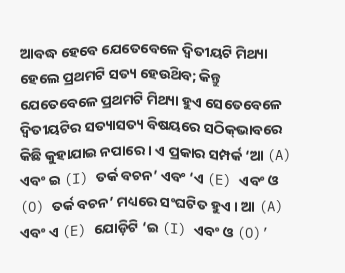ଆବଦ୍ଧ ହେବେ ଯେତେବେଳେ ଦ୍ୱିତୀୟଟି ମିଥ୍ୟା ହେଲେ ପ୍ରଥମଟି ସତ୍ୟ ହେଉଥ‌ିବ; କିନ୍ତୁ ଯେତେବେଳେ ପ୍ରଥମଟି ମିଥ୍ୟା ହୁଏ ସେତେବେଳେ ଦ୍ବିତୀୟଟିର ସତ୍ୟାସତ୍ୟ ବିଷୟରେ ସଠିକ୍‌ଭାବରେ କିଛି କୁହାଯାଇ ନପାରେ । ଏ ପ୍ରକାର ସମ୍ପର୍କ ‘ଆ (A) ଏବଂ ଇ (I) ତର୍କ ବଚନ’ ଏବଂ ‘ଏ (E) ଏବଂ ଓ (O) ତର୍କ ବଚନ’ ମଧ୍ୟରେ ସଂଘଟିତ ହୁଏ । ଆ (A) ଏବଂ ଏ (E) ଯୋଡ଼ିଟି ‘ଇ (I) ଏବଂ ଓ (O)’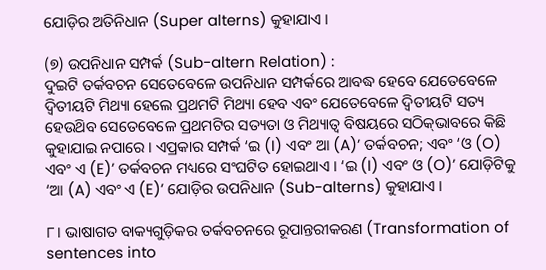ଯୋଡ଼ିର ଅତିନିଧାନ (Super alterns) କୁହାଯାଏ ।

(୭) ଉପନିଧାନ ସମ୍ପର୍କ (Sub-altern Relation) :
ଦୁଇଟି ତର୍କବଚନ ସେତେବେଳେ ଉପନିଧାନ ସମ୍ପର୍କରେ ଆବଦ୍ଧ ହେବେ ଯେତେବେଳେ ଦ୍ୱିତୀୟଟି ମିଥ୍ୟା ହେଲେ ପ୍ରଥମଟି ମିଥ୍ୟା ହେବ ଏବଂ ଯେତେବେଳେ ଦ୍ବିତୀୟଟି ସତ୍ୟ ହେଉଥ‌ିବ ସେତେବେଳେ ପ୍ରଥମଟିର ସତ୍ୟତା ଓ ମିଥ୍ୟାତ୍ଵ ବିଷୟରେ ସଠିକ୍‌ଭାବରେ କିଛି କୁହାଯାଇ ନପାରେ । ଏପ୍ରକାର ସମ୍ପର୍କ ‘ଇ (I) ଏବଂ ଆ (A)’ ତର୍କବଚନ; ଏବଂ ‘ଓ (O) ଏବଂ ଏ (E)’ ତର୍କବଚନ ମଧ୍ୟରେ ସଂଘଟିତ ହୋଇଥାଏ । ‘ଇ (I) ଏବଂ ଓ (O)’ ଯୋଡ଼ିଟିକୁ ‘ଆ (A) ଏବଂ ଏ (E)’ ଯୋଡ଼ିର ଉପନିଧାନ (Sub-alterns) କୁହାଯାଏ ।

୮। ଭାଷାଗତ ବାକ୍ୟଗୁଡ଼ିକର ତର୍କବଚନରେ ରୂପାନ୍ତରୀକରଣ (Transformation of sentences into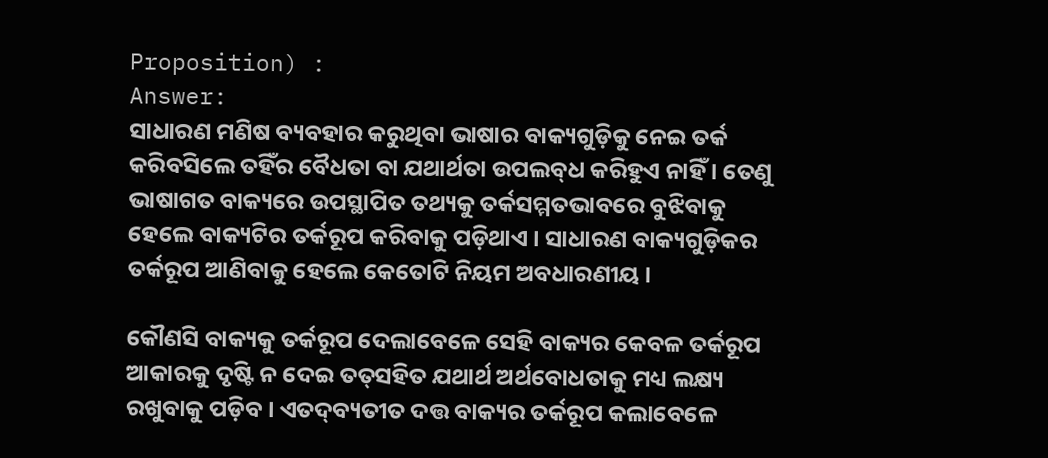Proposition) :
Answer:
ସାଧାରଣ ମଣିଷ ବ୍ୟବହାର କରୁଥିବା ଭାଷାର ବାକ୍ୟଗୁଡ଼ିକୁ ନେଇ ତର୍କ କରିବସିଲେ ତହିଁର ବୈଧତା ବା ଯଥାର୍ଥତା ଉପଲବ୍‌ଧ କରିହୁଏ ନାହିଁ । ତେଣୁ ଭାଷାଗତ ବାକ୍ୟରେ ଉପସ୍ଥାପିତ ତଥ୍ୟକୁ ତର୍କସମ୍ମତଭାବରେ ବୁଝିବାକୁ ହେଲେ ବାକ୍ୟଟିର ତର୍କରୂପ କରିବାକୁ ପଡ଼ିଥାଏ । ସାଧାରଣ ବାକ୍ୟଗୁଡ଼ିକର ତର୍କରୂପ ଆଣିବାକୁ ହେଲେ କେତୋଟି ନିୟମ ଅବଧାରଣୀୟ ।

କୌଣସି ବାକ୍ୟକୁ ତର୍କରୂପ ଦେଲାବେଳେ ସେହି ବାକ୍ୟର କେବଳ ତର୍କରୂପ ଆକାରକୁ ଦୃଷ୍ଟି ନ ଦେଇ ତତ୍‌ସହିତ ଯଥାର୍ଥ ଅର୍ଥବୋଧତାକୁ ମଧ୍ୟ ଲକ୍ଷ୍ୟ ରଖୁବାକୁ ପଡ଼ିବ । ଏତଦ୍‌ବ୍ୟତୀତ ଦତ୍ତ ବାକ୍ୟର ତର୍କରୂପ କଲାବେଳେ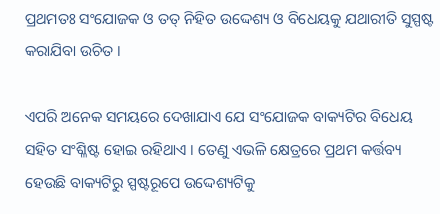ପ୍ରଥମତଃ ସଂଯୋଜକ ଓ ତତ୍ ନିହିତ ଉଦ୍ଦେଶ୍ୟ ଓ ବିଧେୟକୁ ଯଥାରୀତି ସୁସ୍ପଷ୍ଟ କରାଯିବା ଉଚିତ ।

ଏପରି ଅନେକ ସମୟରେ ଦେଖାଯାଏ ଯେ ସଂଯୋଜକ ବାକ୍ୟଟିର ବିଧେୟ ସହିତ ସଂଶ୍ଳିଷ୍ଟ ହୋଇ ରହିଥାଏ । ତେଣୁ ଏଭଳି କ୍ଷେତ୍ରରେ ପ୍ରଥମ କର୍ତ୍ତବ୍ୟ ହେଉଛି ବାକ୍ୟଟିରୁ ସ୍ପଷ୍ଟରୂପେ ଉଦ୍ଦେଶ୍ୟଟିକୁ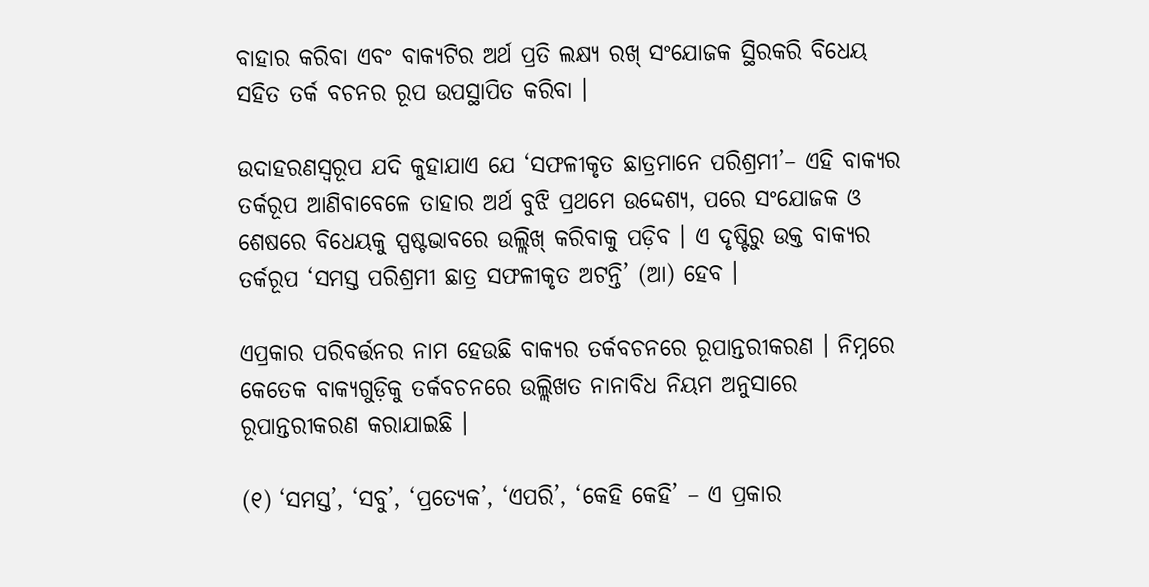ବାହାର କରିବା ଏବଂ ବାକ୍ୟଟିର ଅର୍ଥ ପ୍ରତି ଲକ୍ଷ୍ୟ ରଖ୍ ସଂଯୋଜକ ସ୍ଥିରକରି ବିଧେୟ ସହିତ ତର୍କ ବଚନର ରୂପ ଉପସ୍ଥାପିତ କରିବା ।

ଉଦାହରଣସ୍ୱରୂପ ଯଦି କୁହାଯାଏ ଯେ ‘ସଫଳୀକୃତ ଛାତ୍ରମାନେ ପରିଶ୍ରମୀ’– ଏହି ବାକ୍ୟର ତର୍କରୂପ ଆଣିବାବେଳେ ତାହାର ଅର୍ଥ ବୁଝି ପ୍ରଥମେ ଉଦ୍ଦେଶ୍ୟ, ପରେ ସଂଯୋଜକ ଓ ଶେଷରେ ବିଧେୟକୁ ସ୍ପଷ୍ଟଭାବରେ ଉଲ୍ଲିଖ୍ କରିବାକୁ ପଡ଼ିବ । ଏ ଦୃଷ୍ଟିରୁ ଉକ୍ତ ବାକ୍ୟର ତର୍କରୂପ ‘ସମସ୍ତ ପରିଶ୍ରମୀ ଛାତ୍ର ସଫଳୀକୃତ ଅଟନ୍ତି’ (ଆ) ହେବ ।

ଏପ୍ରକାର ପରିବର୍ତ୍ତନର ନାମ ହେଉଛି ବାକ୍ୟର ତର୍କବଚନରେ ରୂପାନ୍ତରୀକରଣ । ନିମ୍ନରେ କେତେକ ବାକ୍ୟଗୁଡ଼ିକୁ ତର୍କବଚନରେ ଉଲ୍ଲିଖତ ନାନାବିଧ ନିୟମ ଅନୁସାରେ ରୂପାନ୍ତରୀକରଣ କରାଯାଇଛି ।

(୧) ‘ସମସ୍ତ’, ‘ସବୁ’, ‘ପ୍ରତ୍ୟେକ’, ‘ଏପରି’, ‘କେହି କେହି’ – ଏ ପ୍ରକାର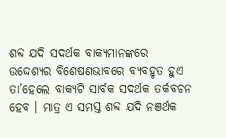ଶବ୍ଦ ଯଦି ସଦର୍ଥକ ବାକ୍ୟମାନଙ୍କରେ ଉଦ୍ଦେଶ୍ୟର ବିଶେଷଣଭାବରେ ବ୍ୟବହୃତ ହୁଏ ତା’ହେଲେ ବାକ୍ୟଟି ସାର୍ବକ ସଦର୍ଥକ ତର୍କବଚନ ହେବ । ମାତ୍ର ଏ ସମସ୍ତ ଶବ୍ଦ ଯଦି ନଞର୍ଥକ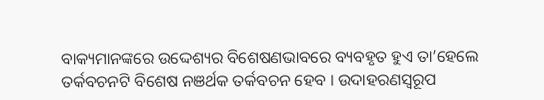ବାକ୍ୟମାନଙ୍କରେ ଉଦ୍ଦେଶ୍ୟର ବିଶେଷଣଭାବରେ ବ୍ୟବହୃତ ହୁଏ ତା’ହେଲେ ତର୍କବଚନଟି ବିଶେଷ ନଞର୍ଥକ ତର୍କବଚନ ହେବ । ଉଦାହରଣସ୍ୱରୂପ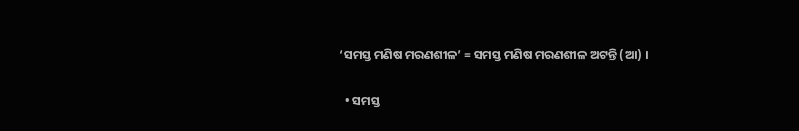‘ସମସ୍ତ ମଣିଷ ମରଣଶୀଳ’ = ସମସ୍ତ ମଣିଷ ମରଣଶୀଳ ଅଟନ୍ତି (ଆ) ।

  • ସମସ୍ତ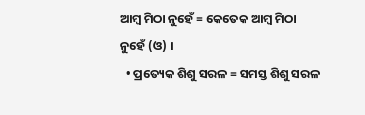ଆମ୍ବ ମିଠା ନୁହେଁ = କେତେକ ଆମ୍ବ ମିଠା ନୁହେଁ (ଓ) ।
  • ପ୍ରତ୍ୟେକ ଶିଶୁ ସରଳ = ସମସ୍ତ ଶିଶୁ ସରଳ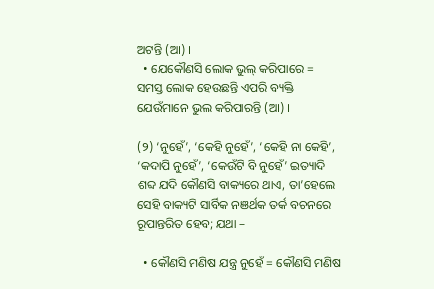ଅଟନ୍ତି (ଆ) ।
  • ଯେକୌଣସି ଲୋକ ଭୁଲ୍ କରିପାରେ = ସମସ୍ତ ଲୋକ ହେଉଛନ୍ତି ଏପରି ବ୍ୟକ୍ତି ଯେଉଁମାନେ ଭୁଲ କରିପାରନ୍ତି (ଆ) ।

(୨) ‘ନୁହେଁ’, ‘କେହି ନୁହେଁ’, ‘କେହି ନା କେହି’, ‘କଦାପି ନୁହେଁ’, ‘କେଉଁଟି ବି ନୁହେଁ’ ଇତ୍ୟାଦି ଶବ୍ଦ ଯଦି କୌଣସି ବାକ୍ୟରେ ଥାଏ, ତା’ହେଲେ ସେହି ବାକ୍ୟଟି ସାର୍ବିକ ନଞର୍ଥକ ତର୍କ ବଚନରେ ରୂପାନ୍ତରିତ ହେବ; ଯଥା –

  • କୌଣସି ମଣିଷ ଯନ୍ତ୍ର ନୁହେଁ = କୌଣସି ମଣିଷ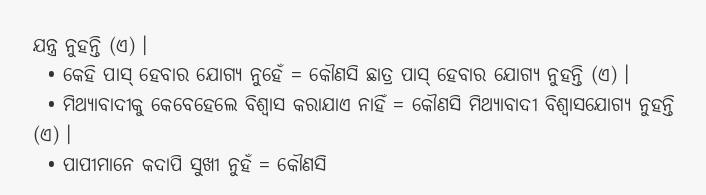ଯନ୍ତ୍ର ନୁହନ୍ତି (ଏ) ।
  • କେହି ପାସ୍ ହେବାର ଯୋଗ୍ୟ ନୁହେଁ = କୌଣସି ଛାତ୍ର ପାସ୍ ହେବାର ଯୋଗ୍ୟ ନୁହନ୍ତି (ଏ) ।
  • ମିଥ୍ୟାବାଦୀକୁ କେବେହେଲେ ବିଶ୍ଵାସ କରାଯାଏ ନାହିଁ = କୌଣସି ମିଥ୍ୟାବାଦୀ ବିଶ୍ୱାସଯୋଗ୍ୟ ନୁହନ୍ତି (ଏ) ।
  • ପାପୀମାନେ କଦାପି ସୁଖୀ ନୁହଁ = କୌଣସି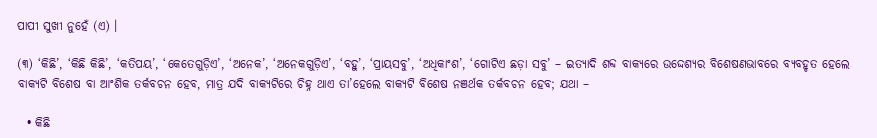ପାପୀ ସୁଖୀ ନୁହେଁ (ଏ) ।

(୩) ‘କିଛି’, ‘କିଛି କିଛି’, ‘କତିପୟ’, ‘କେତେଗୁଡ଼ିଏ’, ‘ଅନେକ’, ‘ଅନେକଗୁଡ଼ିଏ’, ‘ବହୁ’, ‘ପ୍ରାୟସବୁ’, ‘ଅଧିକାଂଶ’, ‘ଗୋଟିଏ ଛଡ଼ା ସବୁ’ – ଇତ୍ୟାଦି ଶବ୍ଦ ବାକ୍ୟରେ ଉଦ୍ଦେଶ୍ୟର ବିଶେଷଣଭାବରେ ବ୍ୟବହୃତ ହେଲେ ବାକ୍ୟଟି ବିଶେଷ ବା ଆଂଶିକ ତର୍କବଚନ ହେବ, ମାତ୍ର ଯଦି ବାକ୍ୟଟିରେ ଚିହ୍ନ ଥାଏ ତା’ହେଲେ ବାକ୍ୟଟି ବିଶେଷ ନଞର୍ଥକ ତର୍କବଚନ ହେବ; ଯଥା –

  • କିଛି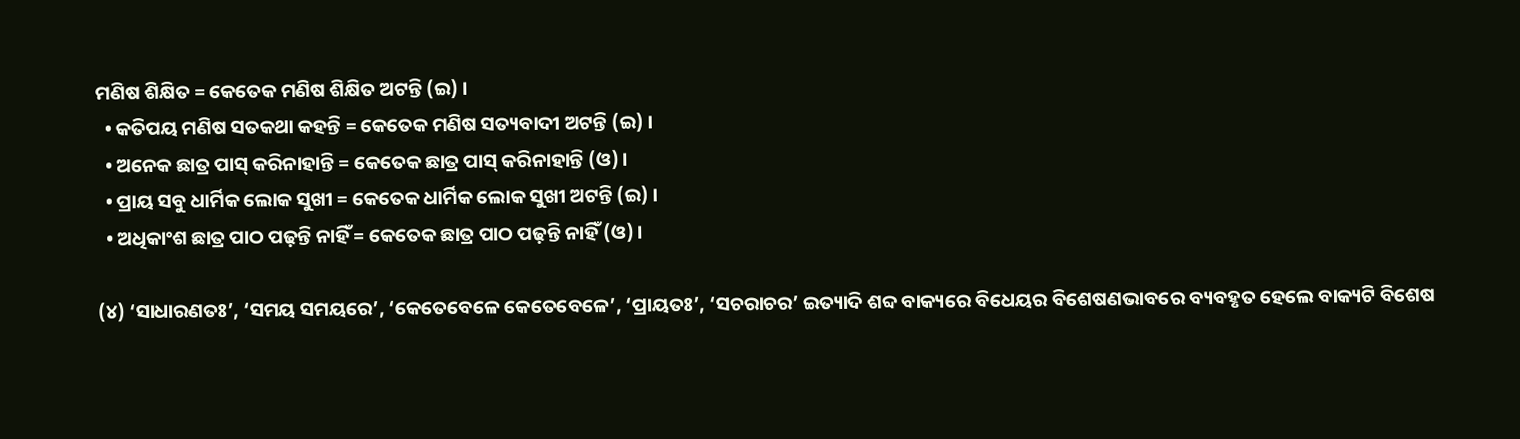ମଣିଷ ଶିକ୍ଷିତ = କେତେକ ମଣିଷ ଶିକ୍ଷିତ ଅଟନ୍ତି (ଇ) ।
  • କତିପୟ ମଣିଷ ସତକଥା କହନ୍ତି = କେତେକ ମଣିଷ ସତ୍ୟବାଦୀ ଅଟନ୍ତି (ଇ) ।
  • ଅନେକ ଛାତ୍ର ପାସ୍ କରିନାହାନ୍ତି = କେତେକ ଛାତ୍ର ପାସ୍ କରିନାହାନ୍ତି (ଓ) ।
  • ପ୍ରାୟ ସବୁ ଧାର୍ମିକ ଲୋକ ସୁଖୀ = କେତେକ ଧାର୍ମିକ ଲୋକ ସୁଖୀ ଅଟନ୍ତି (ଇ) ।
  • ଅଧିକାଂଶ ଛାତ୍ର ପାଠ ପଢ଼ନ୍ତି ନାହିଁ = କେତେକ ଛାତ୍ର ପାଠ ପଢ଼ନ୍ତି ନାହିଁ (ଓ) ।

(୪) ‘ସାଧାରଣତଃ’, ‘ସମୟ ସମୟରେ’, ‘କେତେବେଳେ କେତେବେଳେ’, ‘ପ୍ରାୟତଃ’, ‘ସଚରାଚର’ ଇତ୍ୟାଦି ଶବ୍ଦ ବାକ୍ୟରେ ବିଧେୟର ବିଶେଷଣଭାବରେ ବ୍ୟବହୃତ ହେଲେ ବାକ୍ୟଟି ବିଶେଷ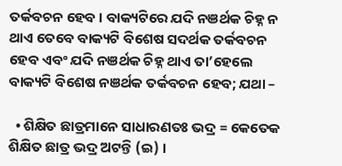ତର୍କବଚନ ହେବ । ବାକ୍ୟଟିରେ ଯଦି ନଞର୍ଥକ ଚିହ୍ନ ନ ଥାଏ ତେବେ ବାକ୍ୟଟି ବିଶେଷ ସଦର୍ଥକ ତର୍କବଚନ ହେବ ଏବଂ ଯଦି ନଞର୍ଥକ ଚିହ୍ନ ଥାଏ ତା’ହେଲେ ବାକ୍ୟଟି ବିଶେଷ ନଞର୍ଥକ ତର୍କବଚନ ହେବ; ଯଥା –

  • ଶିକ୍ଷିତ ଛାତ୍ରମାନେ ସାଧାରଣତଃ ଭଦ୍ର = କେତେକ ଶିକ୍ଷିତ ଛାତ୍ର ଭଦ୍ର ଅଟନ୍ତି (ଇ) ।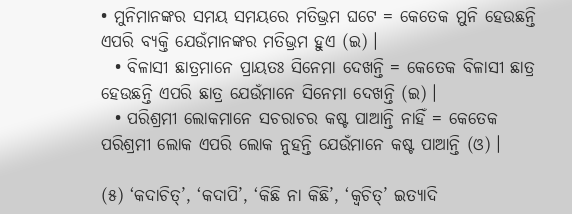• ମୁନିମାନଙ୍କର ସମୟ ସମୟରେ ମତିଭ୍ରମ ଘଟେ = କେତେକ ମୁନି ହେଉଛନ୍ତି ଏପରି ବ୍ୟକ୍ତି ଯେଉଁମାନଙ୍କର ମତିଭ୍ରମ ହୁଏ (ଇ) ।
  • ବିଳାସୀ ଛାତ୍ରମାନେ ପ୍ରାୟତଃ ସିନେମା ଦେଖନ୍ତି = କେତେକ ବିଳାସୀ ଛାତ୍ର ହେଉଛନ୍ତି ଏପରି ଛାତ୍ର ଯେଉଁମାନେ ସିନେମା ଦେଖନ୍ତି (ଇ) ।
  • ପରିଶ୍ରମୀ ଲୋକମାନେ ସଚରାଚର କଷ୍ଟ ପାଆନ୍ତି ନାହିଁ = କେତେକ ପରିଶ୍ରମୀ ଲୋକ ଏପରି ଲୋକ ନୁହନ୍ତି ଯେଉଁମାନେ କଷ୍ଟ ପାଆନ୍ତି (ଓ) ।

(୫) ‘କଦାଚିତ୍’, ‘କଦାପି’, ‘କିଛି ନା କିଛି’, ‘କ୍ବଚିତ୍’ ଇତ୍ୟାଦି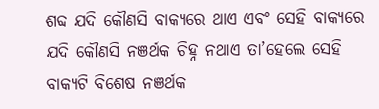ଶବ୍ଦ ଯଦି କୌଣସି ବାକ୍ୟରେ ଥାଏ ଏବଂ ସେହି ବାକ୍ୟରେ ଯଦି କୌଣସି ନଞର୍ଥକ ଚିହ୍ନ ନଥାଏ ତା’ହେଲେ ସେହି ବାକ୍ୟଟି ବିଶେଷ ନଞର୍ଥକ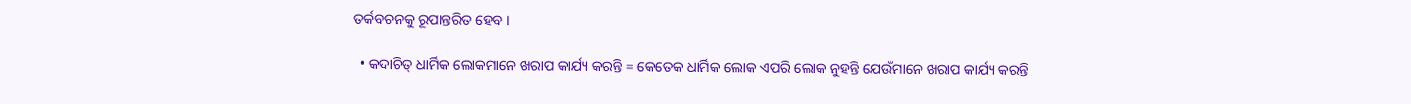ତର୍କବଚନକୁ ରୂପାନ୍ତରିତ ହେବ ।

  • କଦାଚିତ୍ ଧାର୍ମିକ ଲୋକମାନେ ଖରାପ କାର୍ଯ୍ୟ କରନ୍ତି = କେତେକ ଧାର୍ମିକ ଲୋକ ଏପରି ଲୋକ ନୁହନ୍ତି ଯେଉଁମାନେ ଖରାପ କାର୍ଯ୍ୟ କରନ୍ତି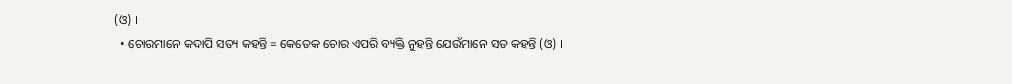(ଓ) ।
  • ଚୋରମାନେ କଦାପି ସତ୍ୟ କହନ୍ତି = କେତେକ ଚୋର ଏପରି ବ୍ୟକ୍ତି ନୁହନ୍ତି ଯେଉଁମାନେ ସତ କହନ୍ତି (ଓ) ।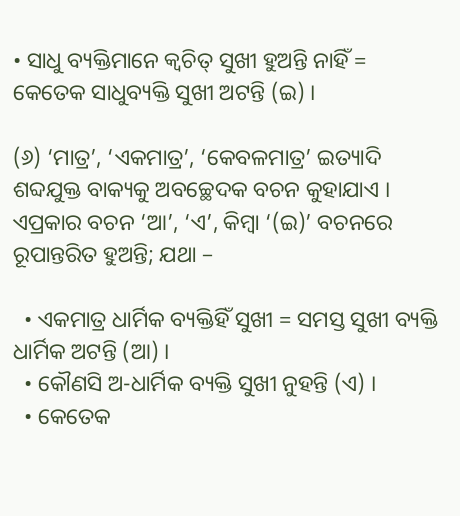• ସାଧୁ ବ୍ୟକ୍ତିମାନେ କ୍ଵଚିତ୍‌ ସୁଖୀ ହୁଅନ୍ତି ନାହିଁ = କେତେକ ସାଧୁବ୍ୟକ୍ତି ସୁଖୀ ଅଟନ୍ତି (ଇ) ।

(୬) ‘ମାତ୍ର’, ‘ଏକମାତ୍ର’, ‘କେବଳମାତ୍ର’ ଇତ୍ୟାଦି ଶବ୍ଦଯୁକ୍ତ ବାକ୍ୟକୁ ଅବଚ୍ଛେଦକ ବଚନ କୁହାଯାଏ । ଏପ୍ରକାର ବଚନ ‘ଆ’, ‘ଏ’, କିମ୍ବା ‘(ଇ)’ ବଚନରେ ରୂପାନ୍ତରିତ ହୁଅନ୍ତି; ଯଥା –

  • ଏକମାତ୍ର ଧାର୍ମିକ ବ୍ୟକ୍ତିହିଁ ସୁଖୀ = ସମସ୍ତ ସୁଖୀ ବ୍ୟକ୍ତି ଧାର୍ମିକ ଅଟନ୍ତି (ଆ) ।
  • କୌଣସି ଅ-ଧାର୍ମିକ ବ୍ୟକ୍ତି ସୁଖୀ ନୁହନ୍ତି (ଏ) ।
  • କେତେକ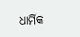ଧାର୍ମିକ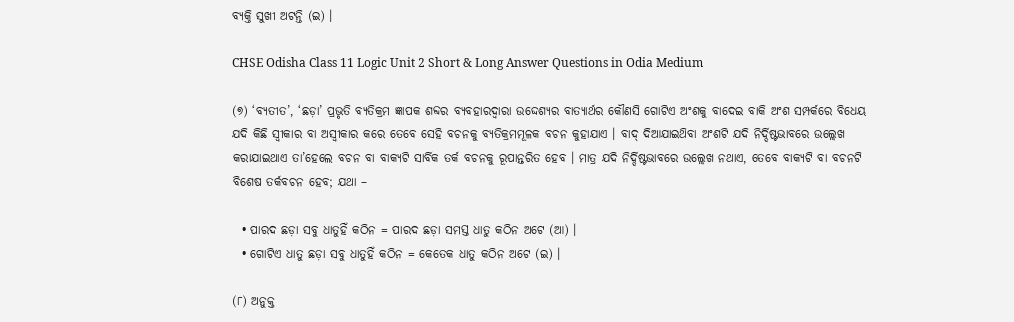ବ୍ୟକ୍ତି ସୁଖୀ ଅଟନ୍ତି (ଇ) ।

CHSE Odisha Class 11 Logic Unit 2 Short & Long Answer Questions in Odia Medium

(୭) ‘ବ୍ୟତୀତ’, ‘ଛଡ଼ା’ ପ୍ରଭୃତି ବ୍ୟତିକ୍ରମ ଜ୍ଞାପକ ଶବ୍ଦର ବ୍ୟବହାରଦ୍ୱାରା ଉଦ୍ଦେଶ୍ୟର ବାତ୍ୟାର୍ଥର କୌଣସି ଗୋଟିଏ ଅଂଶକୁ ବାଦେଇ ବାକି ଅଂଶ ସମ୍ପର୍କରେ ବିଧେୟ ଯଦି କିଛି ସ୍ବୀକାର ବା ଅସ୍ବୀକାର କରେ ତେବେ ସେହି ବଚନକୁ ବ୍ୟତିକ୍ରମମୂଳକ ବଚନ କୁହାଯାଏ । ବାଦ୍ ଦିଆଯାଇଥ‌ିବା ଅଂଶଟି ଯଦି ନିର୍ଦ୍ଦିଷ୍ଟଭାବରେ ଉଲ୍ଲେଖ କରାଯାଇଥାଏ ତା’ହେଲେ ବଚନ ବା ବାକ୍ୟଟି ସାର୍ବିକ ତର୍କ ବଚନକୁ ରୂପାନ୍ତରିତ ହେବ । ମାତ୍ର ଯଦି ନିର୍ଦ୍ଦିଷ୍ଟଭାବରେ ଉଲ୍ଲେଖ ନଥାଏ, ତେବେ ବାକ୍ୟଟି ବା ବଚନଟି ବିଶେଷ ତର୍କବଚନ ହେବ; ଯଥା –

  • ପାରଦ ଛଡ଼ା ସବୁ ଧାତୁହିଁ କଠିନ = ପାରଦ ଛଡ଼ା ସମସ୍ତ ଧାତୁ କଠିନ ଅଟେ (ଆ) ।
  • ଗୋଟିଏ ଧାତୁ ଛଡ଼ା ସବୁ ଧାତୁହିଁ କଠିନ = କେତେକ ଧାତୁ କଠିନ ଅଟେ (ଇ) ।

(୮) ଅନୁକ୍ତ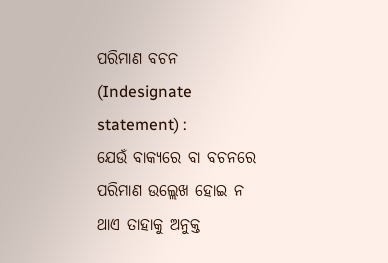ପରିମାଣ ବଚନ (Indesignate statement) :
ଯେଉଁ ବାକ୍ୟରେ ବା ବଚନରେ ପରିମାଣ ଉଲ୍ଲେଖ ହୋଇ ନ ଥାଏ ତାହାକୁ ଅନୁକ୍ତ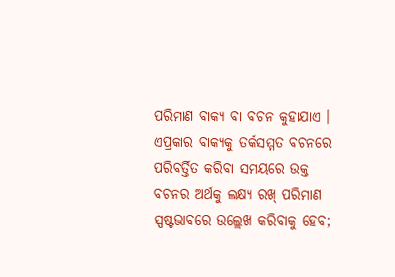ପରିମାଣ ବାକ୍ୟ ବା ବଚନ କୁହାଯାଏ । ଏପ୍ରକାର ବାକ୍ୟକୁ ତର୍କସମ୍ମତ ବଚନରେ ପରିବର୍ତ୍ତିତ କରିବା ସମୟରେ ଉକ୍ତ ବଚନର ଅର୍ଥକୁ ଲକ୍ଷ୍ୟ ରଖ୍ ପରିମାଣ ସ୍ପଷ୍ଟଭାବରେ ଉଲ୍ଲେଖ କରିବାକୁ ହେବ;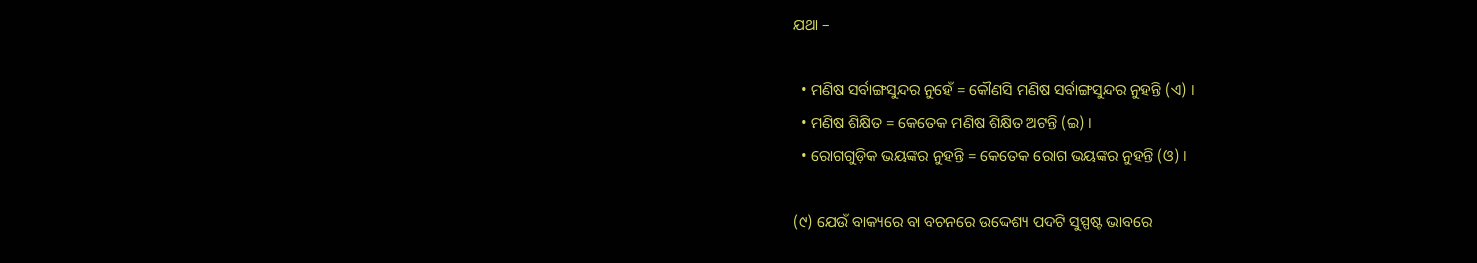ଯଥା –

  • ମଣିଷ ସର୍ବାଙ୍ଗସୁନ୍ଦର ନୁହେଁ = କୌଣସି ମଣିଷ ସର୍ବାଙ୍ଗସୁନ୍ଦର ନୁହନ୍ତି (ଏ) ।
  • ମଣିଷ ଶିକ୍ଷିତ = କେତେକ ମଣିଷ ଶିକ୍ଷିତ ଅଟନ୍ତି (ଇ) ।
  • ରୋଗଗୁଡ଼ିକ ଭୟଙ୍କର ନୁହନ୍ତି = କେତେକ ରୋଗ ଭୟଙ୍କର ନୁହନ୍ତି (ଓ) ।

(୯) ଯେଉଁ ବାକ୍ୟରେ ବା ବଚନରେ ଉଦ୍ଦେଶ୍ୟ ପଦଟି ସୁସ୍ପଷ୍ଟ ଭାବରେ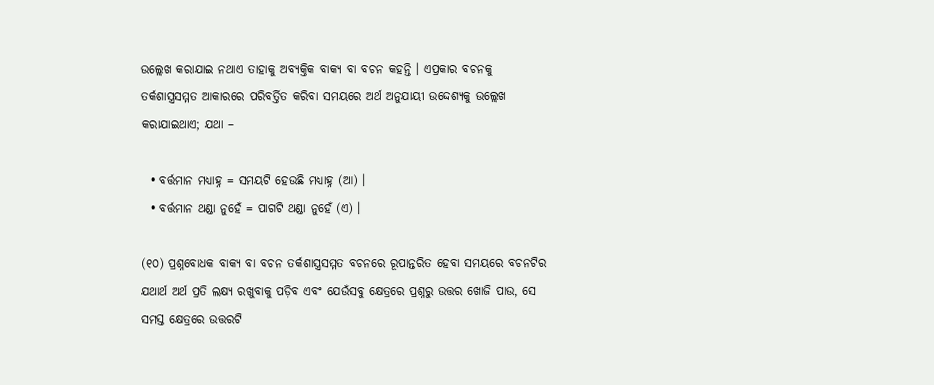ଉଲ୍ଲେଖ କରାଯାଇ ନଥାଏ ତାହାକୁ ଅବ୍ୟକ୍ତିକ ବାକ୍ୟ ବା ବଚନ କହନ୍ତି । ଏପ୍ରକାର ବଚନକୁ ତର୍କଶାସ୍ତ୍ରସମ୍ମତ ଆକାରରେ ପରିବର୍ତ୍ତିତ କରିବା ସମୟରେ ଅର୍ଥ ଅନୁଯାୟୀ ଉଦ୍ଦେଶ୍ୟକୁ ଉଲ୍ଲେଖ କରାଯାଇଥାଏ; ଯଥା –

  • ବର୍ତ୍ତମାନ ମଧ୍ୟାହ୍ନ = ସମୟଟି ହେଉଛି ମଧ୍ୟାହ୍ନ (ଆ) ।
  • ବର୍ତ୍ତମାନ ଥଣ୍ଡା ନୁହେଁ = ପାଗଟି ଥଣ୍ଡା ନୁହେଁ (ଏ) ।

(୧୦) ପ୍ରଶ୍ନବୋଧକ ବାକ୍ୟ ବା ବଚନ ତର୍କଶାସ୍ତ୍ରସମ୍ମତ ବଚନରେ ରୂପାନ୍ତରିତ ହେବା ସମୟରେ ବଚନଟିର ଯଥାର୍ଥ ଅର୍ଥ ପ୍ରତି ଲକ୍ଷ୍ୟ ରଖୁବାକୁ ପଡ଼ିବ ଏବଂ ଯେଉଁସବୁ କ୍ଷେତ୍ରରେ ପ୍ରଶ୍ନରୁ ଉତ୍ତର ଖୋଜି ପାଉ, ସେ ସମସ୍ତ କ୍ଷେତ୍ରରେ ଉତ୍ତରଟି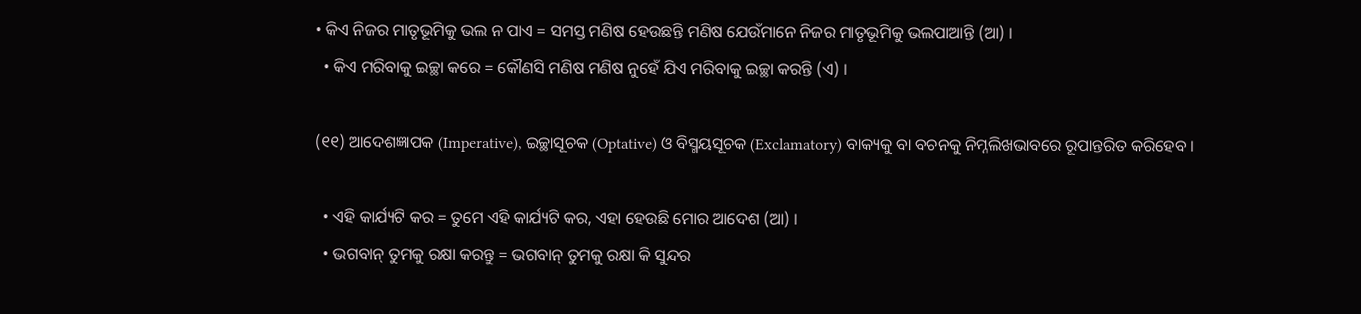• କିଏ ନିଜର ମାତୃଭୂମିକୁ ଭଲ ନ ପାଏ = ସମସ୍ତ ମଣିଷ ହେଉଛନ୍ତି ମଣିଷ ଯେଉଁମାନେ ନିଜର ମାତୃଭୂମିକୁ ଭଲପାଆନ୍ତି (ଆ) ।
  • କିଏ ମରିବାକୁ ଇଚ୍ଛା କରେ = କୌଣସି ମଣିଷ ମଣିଷ ନୁହେଁ ଯିଏ ମରିବାକୁ ଇଚ୍ଛା କରନ୍ତି (ଏ) ।

(୧୧) ଆଦେଶଜ୍ଞାପକ (Imperative), ଇଚ୍ଛାସୂଚକ (Optative) ଓ ବିସ୍ମୟସୂଚକ (Exclamatory) ବାକ୍ୟକୁ ବା ବଚନକୁ ନିମ୍ନଲିଖଭାବରେ ରୂପାନ୍ତରିତ କରିହେବ ।

  • ଏହି କାର୍ଯ୍ୟଟି କର = ତୁମେ ଏହି କାର୍ଯ୍ୟଟି କର, ଏହା ହେଉଛି ମୋର ଆଦେଶ (ଆ) ।
  • ଭଗବାନ୍ ତୁମକୁ ରକ୍ଷା କରନ୍ତୁ = ଭଗବାନ୍ ତୁମକୁ ରକ୍ଷା କି ସୁନ୍ଦର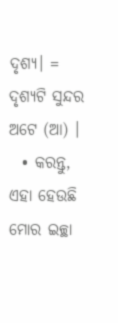ଦୃଶ୍ୟ। = ଦୃଶ୍ୟଟି ସୁନ୍ଦର ଅଟେ (ଆ) ।
  • କରନ୍ତୁ, ଏହା ହେଉଛି ମୋର ଇଚ୍ଛା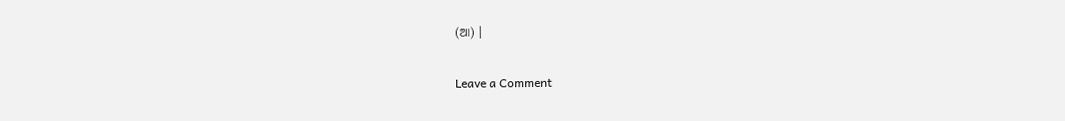(ଆ) ।

Leave a Comment